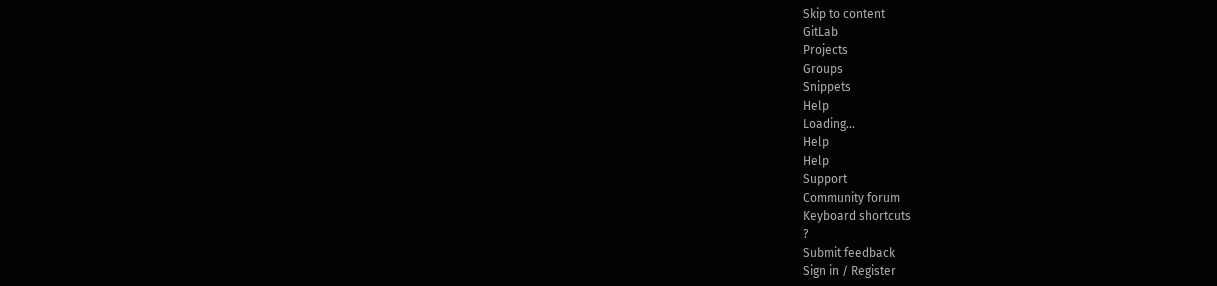Skip to content
GitLab
Projects
Groups
Snippets
Help
Loading...
Help
Help
Support
Community forum
Keyboard shortcuts
?
Submit feedback
Sign in / Register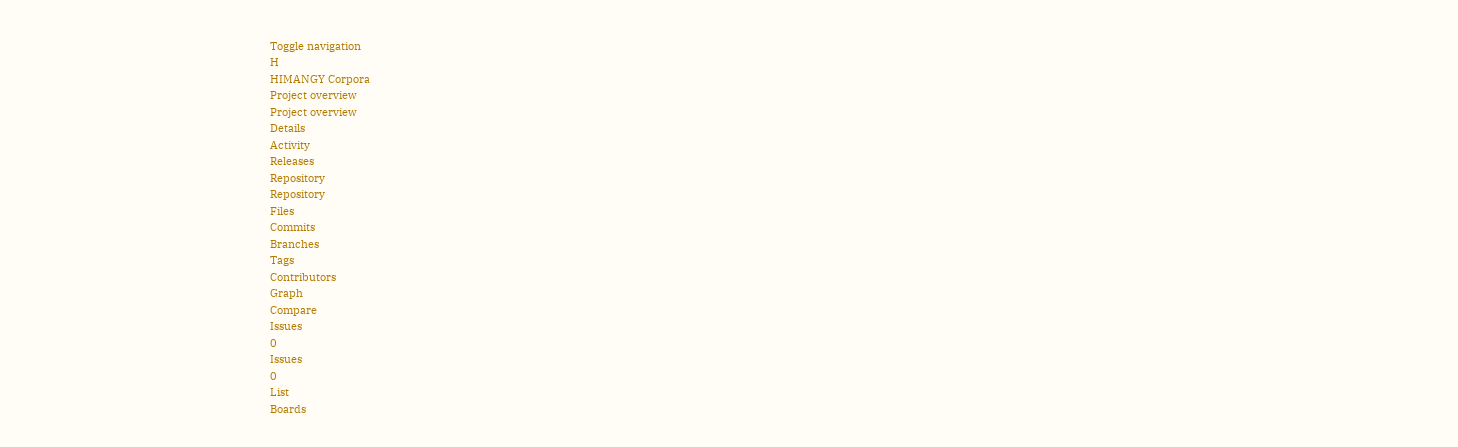Toggle navigation
H
HIMANGY Corpora
Project overview
Project overview
Details
Activity
Releases
Repository
Repository
Files
Commits
Branches
Tags
Contributors
Graph
Compare
Issues
0
Issues
0
List
Boards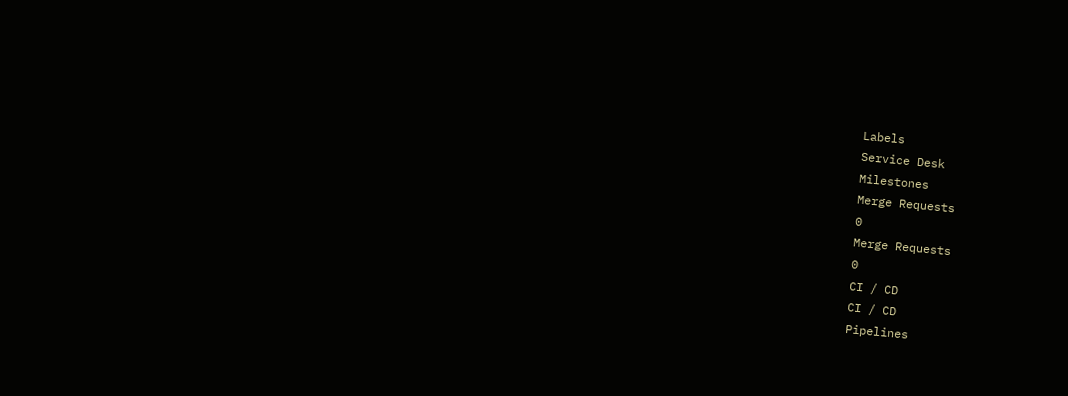Labels
Service Desk
Milestones
Merge Requests
0
Merge Requests
0
CI / CD
CI / CD
Pipelines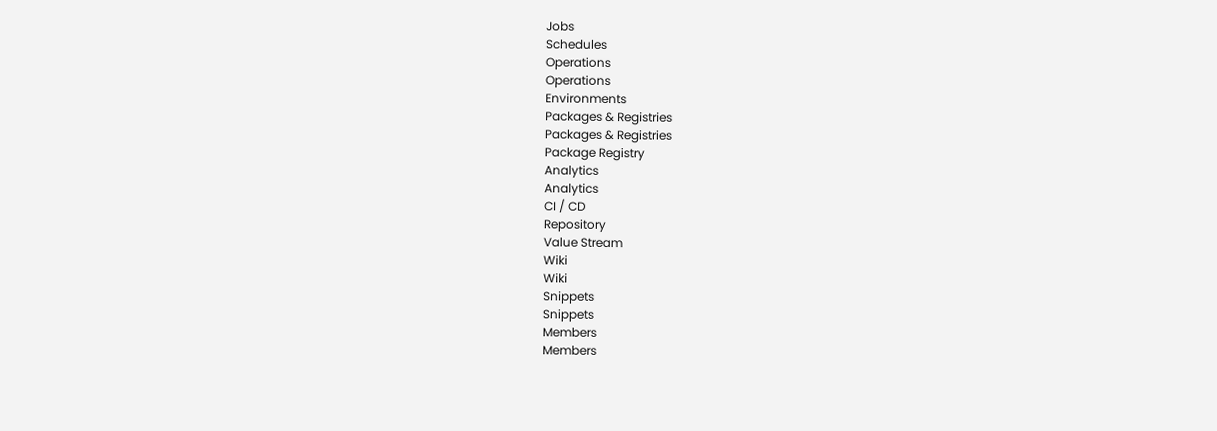Jobs
Schedules
Operations
Operations
Environments
Packages & Registries
Packages & Registries
Package Registry
Analytics
Analytics
CI / CD
Repository
Value Stream
Wiki
Wiki
Snippets
Snippets
Members
Members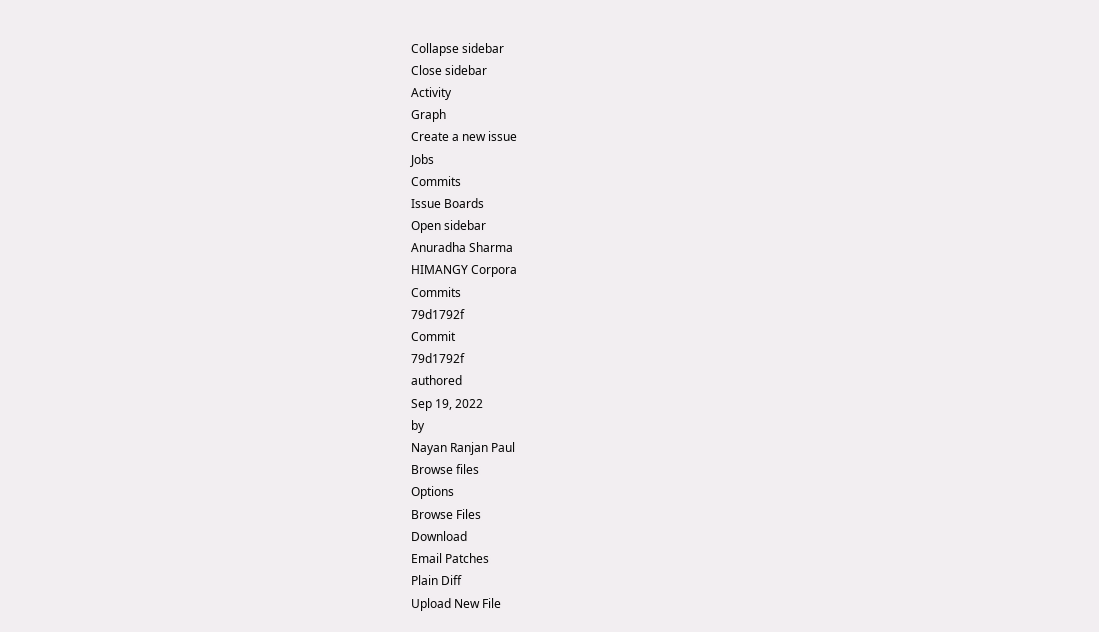Collapse sidebar
Close sidebar
Activity
Graph
Create a new issue
Jobs
Commits
Issue Boards
Open sidebar
Anuradha Sharma
HIMANGY Corpora
Commits
79d1792f
Commit
79d1792f
authored
Sep 19, 2022
by
Nayan Ranjan Paul
Browse files
Options
Browse Files
Download
Email Patches
Plain Diff
Upload New File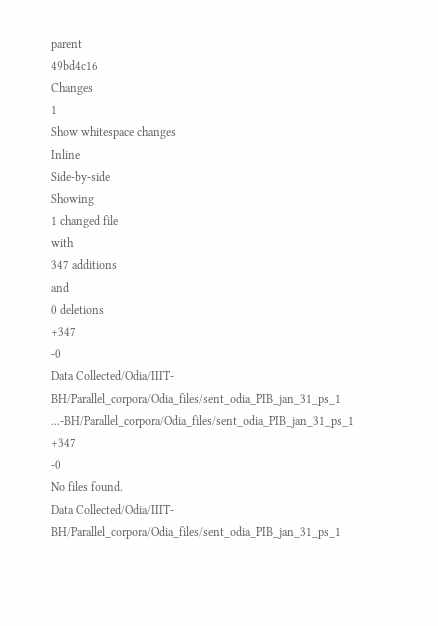parent
49bd4c16
Changes
1
Show whitespace changes
Inline
Side-by-side
Showing
1 changed file
with
347 additions
and
0 deletions
+347
-0
Data Collected/Odia/IIIT-BH/Parallel_corpora/Odia_files/sent_odia_PIB_jan_31_ps_1
...-BH/Parallel_corpora/Odia_files/sent_odia_PIB_jan_31_ps_1
+347
-0
No files found.
Data Collected/Odia/IIIT-BH/Parallel_corpora/Odia_files/sent_odia_PIB_jan_31_ps_1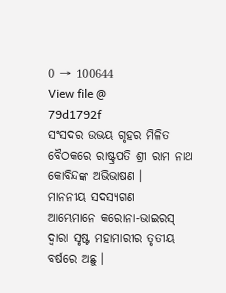0 → 100644
View file @
79d1792f
ସଂସଦର ଉଭୟ ଗୃହର ମିଳିତ ବୈଠକରେ ରାଷ୍ଟ୍ରପତି ଶ୍ରୀ ରାମ ନାଥ କୋବିନ୍ଦଙ୍କ ଅଭିଭାଷଣ ।
ମାନନୀୟ ସଦସ୍ୟଗଣ
ଆମ୍ଭେମାନେ କରୋନା-ଭାଇରସ୍ ଦ୍ୱାରା ସୃଷ୍ଟ ମହାମାରୀର ତୃତୀୟ ବର୍ଷରେ ଅଛୁ ।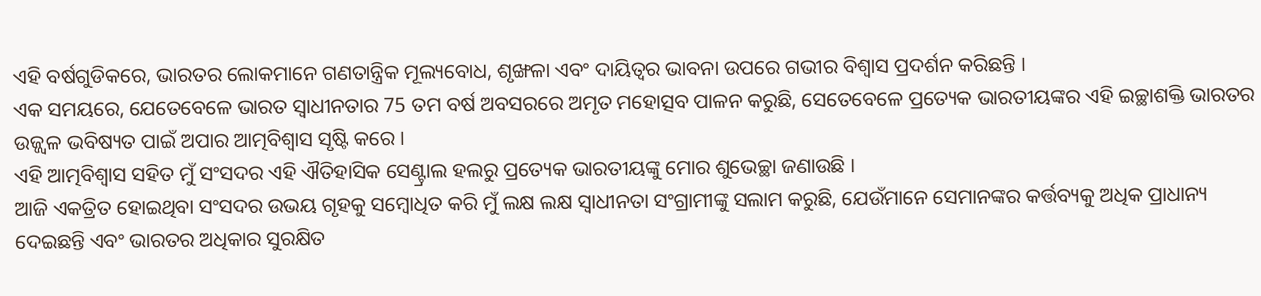ଏହି ବର୍ଷଗୁଡିକରେ, ଭାରତର ଲୋକମାନେ ଗଣତାନ୍ତ୍ରିକ ମୂଲ୍ୟବୋଧ, ଶୃଙ୍ଖଳା ଏବଂ ଦାୟିତ୍ୱର ଭାବନା ଉପରେ ଗଭୀର ବିଶ୍ୱାସ ପ୍ରଦର୍ଶନ କରିଛନ୍ତି ।
ଏକ ସମୟରେ, ଯେତେବେଳେ ଭାରତ ସ୍ୱାଧୀନତାର 75 ତମ ବର୍ଷ ଅବସରରେ ଅମୃତ ମହୋତ୍ସବ ପାଳନ କରୁଛି, ସେତେବେଳେ ପ୍ରତ୍ୟେକ ଭାରତୀୟଙ୍କର ଏହି ଇଚ୍ଛାଶକ୍ତି ଭାରତର ଉଜ୍ଜ୍ୱଳ ଭବିଷ୍ୟତ ପାଇଁ ଅପାର ଆତ୍ମବିଶ୍ୱାସ ସୃଷ୍ଟି କରେ ।
ଏହି ଆତ୍ମବିଶ୍ୱାସ ସହିତ ମୁଁ ସଂସଦର ଏହି ଐତିହାସିକ ସେଣ୍ଟ୍ରାଲ ହଲରୁ ପ୍ରତ୍ୟେକ ଭାରତୀୟଙ୍କୁ ମୋର ଶୁଭେଚ୍ଛା ଜଣାଉଛି ।
ଆଜି ଏକତ୍ରିତ ହୋଇଥିବା ସଂସଦର ଉଭୟ ଗୃହକୁ ସମ୍ବୋଧିତ କରି ମୁଁ ଲକ୍ଷ ଲକ୍ଷ ସ୍ୱାଧୀନତା ସଂଗ୍ରାମୀଙ୍କୁ ସଲାମ କରୁଛି, ଯେଉଁମାନେ ସେମାନଙ୍କର କର୍ତ୍ତବ୍ୟକୁ ଅଧିକ ପ୍ରାଧାନ୍ୟ ଦେଇଛନ୍ତି ଏବଂ ଭାରତର ଅଧିକାର ସୁରକ୍ଷିତ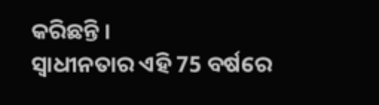କରିଛନ୍ତି ।
ସ୍ୱାଧୀନତାର ଏହି 75 ବର୍ଷରେ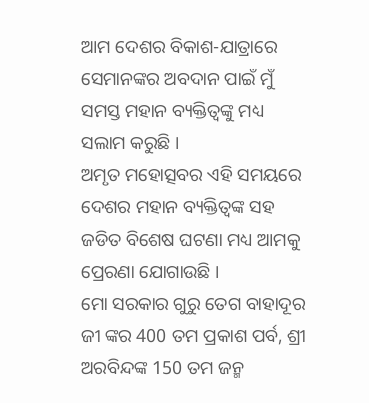ଆମ ଦେଶର ବିକାଶ-ଯାତ୍ରାରେ ସେମାନଙ୍କର ଅବଦାନ ପାଇଁ ମୁଁ ସମସ୍ତ ମହାନ ବ୍ୟକ୍ତିତ୍ୱଙ୍କୁ ମଧ୍ୟ ସଲାମ କରୁଛି ।
ଅମୃତ ମହୋତ୍ସବର ଏହି ସମୟରେ ଦେଶର ମହାନ ବ୍ୟକ୍ତିତ୍ୱଙ୍କ ସହ ଜଡିତ ବିଶେଷ ଘଟଣା ମଧ୍ୟ ଆମକୁ ପ୍ରେରଣା ଯୋଗାଉଛି ।
ମୋ ସରକାର ଗୁରୁ ତେଗ ବାହାଦୂର ଜୀ ଙ୍କର 400 ତମ ପ୍ରକାଶ ପର୍ବ, ଶ୍ରୀ ଅରବିନ୍ଦଙ୍କ 150 ତମ ଜନ୍ମ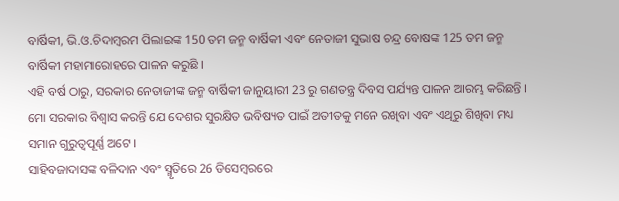ବାର୍ଷିକୀ, ଭି.ଓ.ଚିଦାମ୍ବରମ ପିଲାଇଙ୍କ 150 ତମ ଜନ୍ମ ବାର୍ଷିକୀ ଏବଂ ନେତାଜୀ ସୁଭାଷ ଚନ୍ଦ୍ର ବୋଷଙ୍କ 125 ତମ ଜନ୍ମ ବାର୍ଷିକୀ ମହାମାରୋହରେ ପାଳନ କରୁଛି ।
ଏହି ବର୍ଷ ଠାରୁ, ସରକାର ନେତାଜୀଙ୍କ ଜନ୍ମ ବାର୍ଷିକୀ ଜାନୁୟାରୀ 23 ରୁ ଗଣତନ୍ତ୍ର ଦିବସ ପର୍ଯ୍ୟନ୍ତ ପାଳନ ଆରମ୍ଭ କରିଛନ୍ତି ।
ମୋ ସରକାର ବିଶ୍ୱାସ କରନ୍ତି ଯେ ଦେଶର ସୁରକ୍ଷିତ ଭବିଷ୍ୟତ ପାଇଁ ଅତୀତକୁ ମନେ ରଖିବା ଏବଂ ଏଥିରୁ ଶିଖିବା ମଧ୍ୟ ସମାନ ଗୁରୁତ୍ୱପୂର୍ଣ୍ଣ ଅଟେ ।
ସାହିବଜାଦାସଙ୍କ ବଳିଦାନ ଏବଂ ସ୍ମୃତିରେ 26 ଡିସେମ୍ବରରେ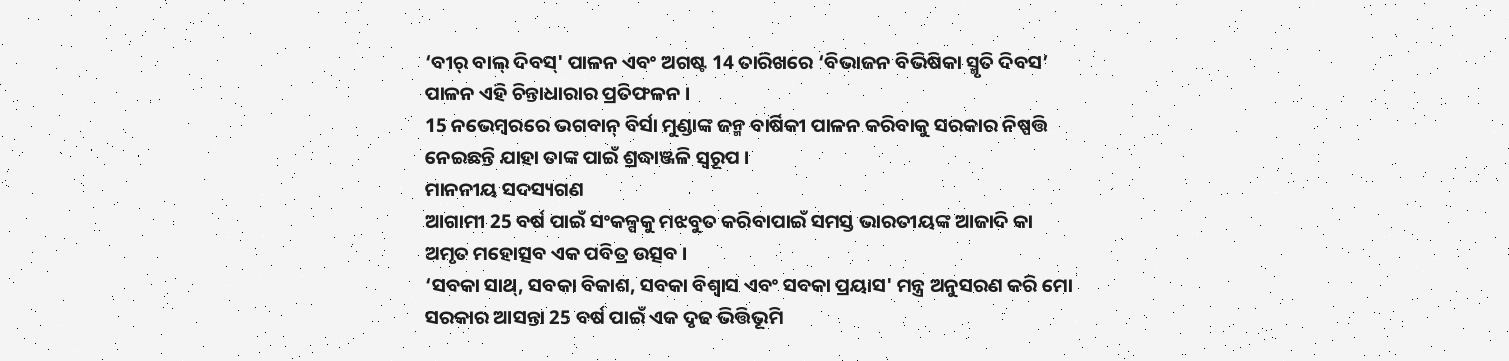‘ବୀର୍ ବାଲ୍ ଦିବସ୍' ପାଳନ ଏବଂ ଅଗଷ୍ଟ 14 ତାରିଖରେ ‘ବିଭାଜନ ବିଭିଷିକା ସ୍ମୃତି ଦିବସ’ ପାଳନ ଏହି ଚିନ୍ତାଧାରାର ପ୍ରତିଫଳନ ।
15 ନଭେମ୍ବରରେ ଭଗବାନ୍ ବିର୍ସା ମୁଣ୍ଡାଙ୍କ ଜନ୍ମ ବାର୍ଷିକୀ ପାଳନ କରିବାକୁ ସରକାର ନିଷ୍ପତ୍ତି ନେଇଛନ୍ତି ଯାହା ତାଙ୍କ ପାଇଁ ଶ୍ରଦ୍ଧାଞ୍ଜଳି ସ୍ୱରୂପ ।
ମାନନୀୟ ସଦସ୍ୟଗଣ
ଆଗାମୀ 25 ବର୍ଷ ପାଇଁ ସଂକଳ୍ପକୁ ମଝବୁତ କରିବାପାଇଁ ସମସ୍ତ ଭାରତୀୟଙ୍କ ଆଜାଦି କା ଅମୃତ ମହୋତ୍ସବ ଏକ ପବିତ୍ର ଉତ୍ସବ ।
‘ସବକା ସାଥ୍, ସବକା ବିକାଶ, ସବକା ବିଶ୍ୱାସ ଏବଂ ସବକା ପ୍ରୟାସ' ମନ୍ତ୍ର ଅନୁସରଣ କରି ମୋ ସରକାର ଆସନ୍ତା 25 ବର୍ଷ ପାଇଁ ଏକ ଦୃଢ ଭିତ୍ତିଭୂମି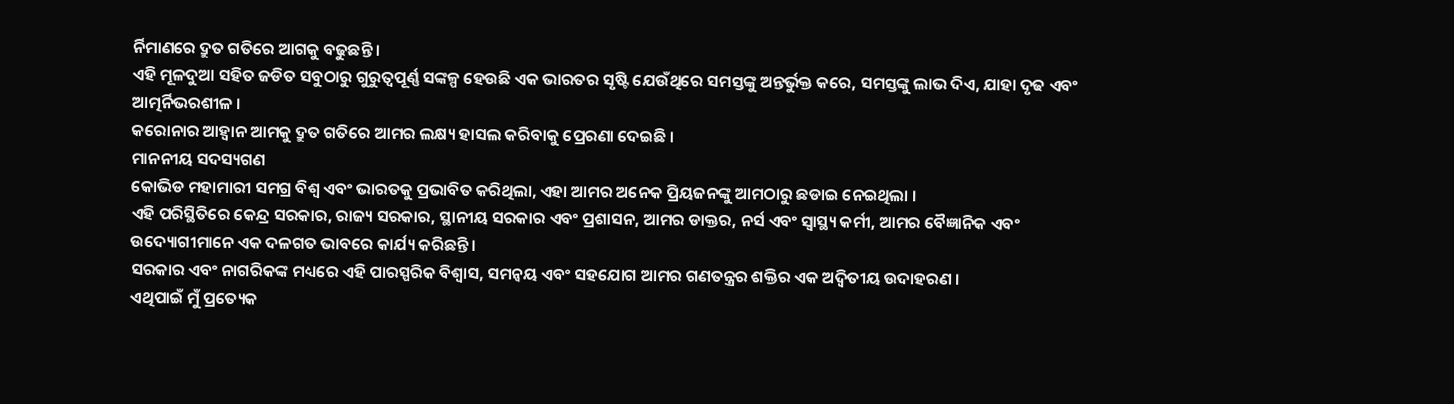ର୍ନିମାଣରେ ଦ୍ରୁତ ଗତିରେ ଆଗକୁ ବଢୁଛନ୍ତି ।
ଏହି ମୂଳଦୁଆ ସହିତ ଜଡିତ ସବୁଠାରୁ ଗୁରୁତ୍ୱପୂର୍ଣ୍ଣ ସଙ୍କଳ୍ପ ହେଉଛି ଏକ ଭାରତର ସୃଷ୍ଟି ଯେଉଁଥିରେ ସମସ୍ତଙ୍କୁ ଅନ୍ତର୍ଭୁକ୍ତ କରେ, ସମସ୍ତଙ୍କୁ ଲାଭ ଦିଏ, ଯାହା ଦୃଢ ଏବଂ ଆତ୍ମର୍ନିଭରଶୀଳ ।
କରୋନାର ଆହ୍ୱାନ ଆମକୁ ଦ୍ରୁତ ଗତିରେ ଆମର ଲକ୍ଷ୍ୟ ହାସଲ କରିବାକୁ ପ୍ରେରଣା ଦେଇଛି ।
ମାନନୀୟ ସଦସ୍ୟଗଣ
କୋଭିଡ ମହାମାରୀ ସମଗ୍ର ବିଶ୍ୱ ଏବଂ ଭାରତକୁ ପ୍ରଭାବିତ କରିଥିଲା, ଏହା ଆମର ଅନେକ ପ୍ରିୟଜନଙ୍କୁ ଆମଠାରୁ ଛଡାଇ ନେଇଥିଲା ।
ଏହି ପରିସ୍ଥିତିରେ କେନ୍ଦ୍ର ସରକାର, ରାଜ୍ୟ ସରକାର, ସ୍ଥାନୀୟ ସରକାର ଏବଂ ପ୍ରଶାସନ, ଆମର ଡାକ୍ତର, ନର୍ସ ଏବଂ ସ୍ୱାସ୍ଥ୍ୟ କର୍ମୀ, ଆମର ବୈଜ୍ଞାନିକ ଏବଂ ଉଦ୍ୟୋଗୀମାନେ ଏକ ଦଳଗତ ଭାବରେ କାର୍ଯ୍ୟ କରିଛନ୍ତି ।
ସରକାର ଏବଂ ନାଗରିକଙ୍କ ମଧ୍ୟରେ ଏହି ପାରସ୍ପରିକ ବିଶ୍ୱାସ, ସମନ୍ୱୟ ଏବଂ ସହଯୋଗ ଆମର ଗଣତନ୍ତ୍ରର ଶକ୍ତିର ଏକ ଅଦ୍ୱିତୀୟ ଉଦାହରଣ ।
ଏଥିପାଇଁ ମୁଁ ପ୍ରତ୍ୟେକ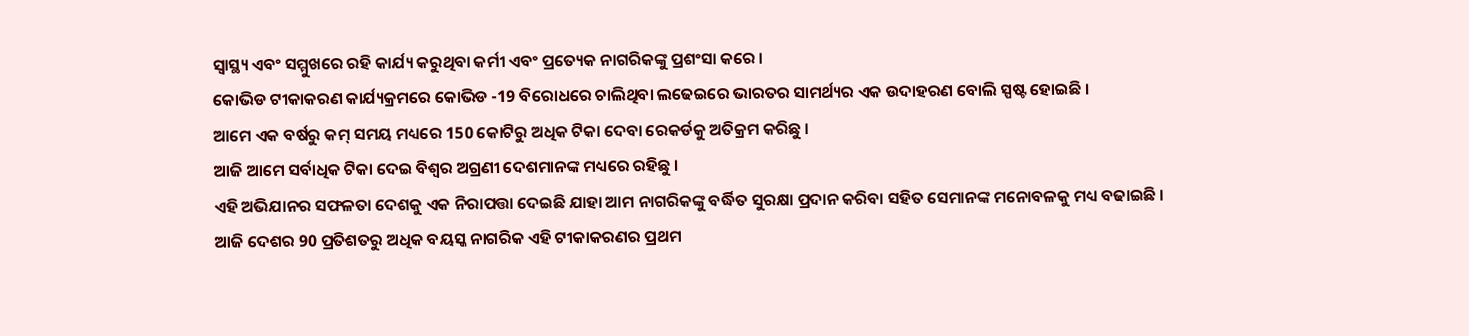ସ୍ୱାସ୍ଥ୍ୟ ଏବଂ ସମ୍ମୁଖରେ ରହି କାର୍ଯ୍ୟ କରୁଥିବା କର୍ମୀ ଏବଂ ପ୍ରତ୍ୟେକ ନାଗରିକଙ୍କୁ ପ୍ରଶଂସା କରେ ।
କୋଭିଡ ଟୀକାକରଣ କାର୍ଯ୍ୟକ୍ରମରେ କୋଭିଡ -19 ବିରୋଧରେ ଚାଲିଥିବା ଲଢେଇରେ ଭାରତର ସାମର୍ଥ୍ୟର ଏକ ଉଦାହରଣ ବୋଲି ସ୍ପଷ୍ଟ ହୋଇଛି ।
ଆମେ ଏକ ବର୍ଷରୁ କମ୍ ସମୟ ମଧ୍ୟରେ 150 କୋଟିରୁ ଅଧିକ ଟିକା ଦେବା ରେକର୍ଡକୁ ଅତିକ୍ରମ କରିଛୁ ।
ଆଜି ଆମେ ସର୍ବାଧିକ ଟିକା ଦେଇ ବିଶ୍ୱର ଅଗ୍ରଣୀ ଦେଶମାନଙ୍କ ମଧ୍ୟରେ ରହିଛୁ ।
ଏହି ଅଭିଯାନର ସଫଳତା ଦେଶକୁ ଏକ ନିରାପତ୍ତା ଦେଇଛି ଯାହା ଆମ ନାଗରିକଙ୍କୁ ବର୍ଦ୍ଧିତ ସୁରକ୍ଷା ପ୍ରଦାନ କରିବା ସହିତ ସେମାନଙ୍କ ମନୋବଳକୁ ମଧ୍ୟ ବଢାଇଛି ।
ଆଜି ଦେଶର 90 ପ୍ରତିଶତରୁ ଅଧିକ ବୟସ୍କ ନାଗରିକ ଏହି ଟୀକାକରଣର ପ୍ରଥମ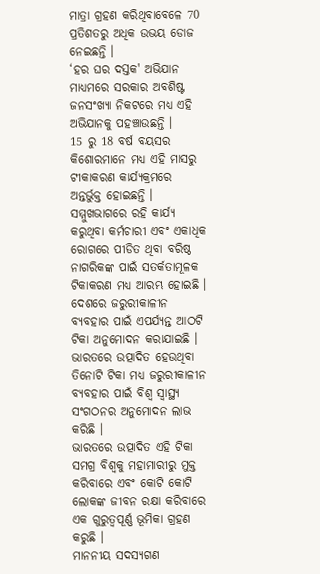ମାତ୍ରା ଗ୍ରହଣ କରିଥିବାବେଳେ 70 ପ୍ରତିଶତରୁ ଅଧିକ ଉଭୟ ଡୋଜ ନେଇଛନ୍ତି ।
‘ହର ଘର ଦସ୍ତକ' ଅଭିଯାନ ମାଧ୍ୟମରେ ସରକାର ଅବଶିଷ୍ଟ ଜନସଂଖ୍ୟା ନିକଟରେ ମଧ୍ୟ ଏହି ଅଭିଯାନକୁ ପହଞ୍ଚାଉଛନ୍ତି ।
15 ରୁ 18 ବର୍ଷ ବୟସର କିଶୋରମାନେ ମଧ୍ୟ ଏହି ମାସରୁ ଟୀକାକରଣ କାର୍ଯ୍ୟକ୍ରମରେ ଅନ୍ତର୍ଭୁକ୍ତ ହୋଇଛନ୍ତି ।
ସମ୍ମୁଖଭାଗରେ ରହି କାର୍ଯ୍ୟ କରୁଥିବା କର୍ମଚାରୀ ଏବଂ ଏକାଧିକ ରୋଗରେ ପୀଡିତ ଥିବା ବରିଷ୍ଠ ନାଗରିକଙ୍କ ପାଇଁ ସତର୍କତାମୂଳକ ଟିକାକରଣ ମଧ୍ୟ ଆରମ୍ଭ ହୋଇଛି ।
ଦେଶରେ ଜରୁରୀକାଳୀନ ବ୍ୟବହାର ପାଇଁ ଏପର୍ଯ୍ୟନ୍ତ ଆଠଟି ଟିକା ଅନୁମୋଦନ କରାଯାଇଛି ।
ଭାରତରେ ଉତ୍ପାଦିତ ହେଉଥିବା ତିନୋଟି ଟିକା ମଧ୍ୟ ଜରୁରୀକାଳୀନ ବ୍ୟବହାର ପାଇଁ ବିଶ୍ୱ ସ୍ୱାସ୍ଥ୍ୟ ସଂଗଠନର ଅନୁମୋଦନ ଲାଭ କରିଛି ।
ଭାରତରେ ଉତ୍ପାଦିତ ଏହି ଟିକା ସମଗ୍ର ବିଶ୍ୱକୁ ମହାମାରୀରୁ ମୁକ୍ତ କରିବାରେ ଏବଂ କୋଟି କୋଟି ଲୋକଙ୍କ ଜୀବନ ରକ୍ଷା କରିବାରେ ଏକ ଗୁରୁତ୍ୱପୂର୍ଣ୍ଣ ଭୂମିକା ଗ୍ରହଣ କରୁଛି ।
ମାନନୀୟ ସଦସ୍ୟଗଣ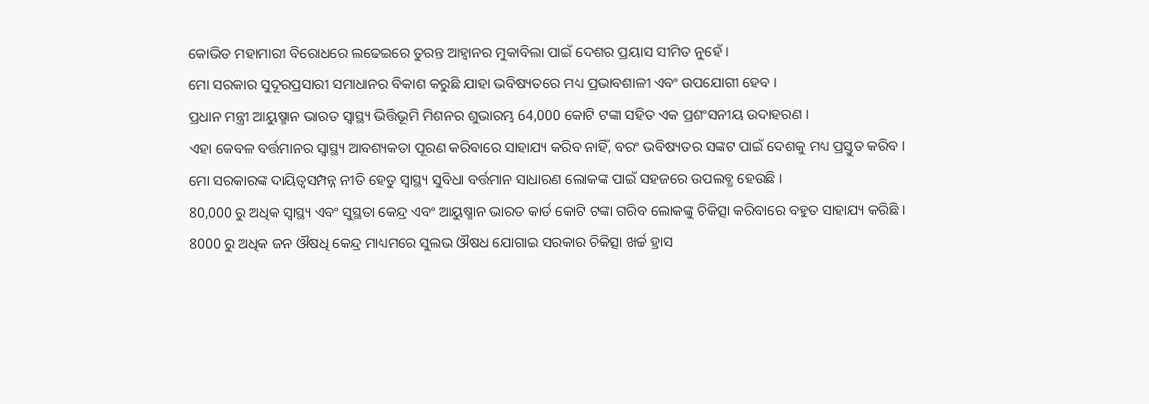କୋଭିଡ ମହାମାରୀ ବିରୋଧରେ ଲଢେଇରେ ତୁରନ୍ତ ଆହ୍ୱାନର ମୁକାବିଲା ପାଇଁ ଦେଶର ପ୍ରୟାସ ସୀମିତ ନୁହେଁ ।
ମୋ ସରକାର ସୁଦୂରପ୍ରସାରୀ ସମାଧାନର ବିକାଶ କରୁଛି ଯାହା ଭବିଷ୍ୟତରେ ମଧ୍ୟ ପ୍ରଭାବଶାଳୀ ଏବଂ ଉପଯୋଗୀ ହେବ ।
ପ୍ରଧାନ ମନ୍ତ୍ରୀ ଆୟୁଷ୍ମାନ ଭାରତ ସ୍ୱାସ୍ଥ୍ୟ ଭିତ୍ତିଭୂମି ମିଶନର ଶୁଭାରମ୍ଭ 64,000 କୋଟି ଟଙ୍କା ସହିତ ଏକ ପ୍ରଶଂସନୀୟ ଉଦାହରଣ ।
ଏହା କେବଳ ବର୍ତ୍ତମାନର ସ୍ୱାସ୍ଥ୍ୟ ଆବଶ୍ୟକତା ପୂରଣ କରିବାରେ ସାହାଯ୍ୟ କରିବ ନାହିଁ, ବରଂ ଭବିଷ୍ୟତର ସଙ୍କଟ ପାଇଁ ଦେଶକୁ ମଧ୍ୟ ପ୍ରସ୍ତୁତ କରିବ ।
ମୋ ସରକାରଙ୍କ ଦାୟିତ୍ୱସମ୍ପନ୍ନ ନୀତି ହେତୁ ସ୍ୱାସ୍ଥ୍ୟ ସୁବିଧା ବର୍ତ୍ତମାନ ସାଧାରଣ ଲୋକଙ୍କ ପାଇଁ ସହଜରେ ଉପଲବ୍ଧ ହେଉଛି ।
80,000 ରୁ ଅଧିକ ସ୍ୱାସ୍ଥ୍ୟ ଏବଂ ସୁସ୍ଥତା କେନ୍ଦ୍ର ଏବଂ ଆୟୁଷ୍ମାନ ଭାରତ କାର୍ଡ କୋଟି ଟଙ୍କା ଗରିବ ଲୋକଙ୍କୁ ଚିକିତ୍ସା କରିବାରେ ବହୁତ ସାହାଯ୍ୟ କରିଛି ।
8000 ରୁ ଅଧିକ ଜନ ଔଷଧି କେନ୍ଦ୍ର ମାଧ୍ୟମରେ ସୁଲଭ ଔଷଧ ଯୋଗାଇ ସରକାର ଚିକିତ୍ସା ଖର୍ଚ୍ଚ ହ୍ରାସ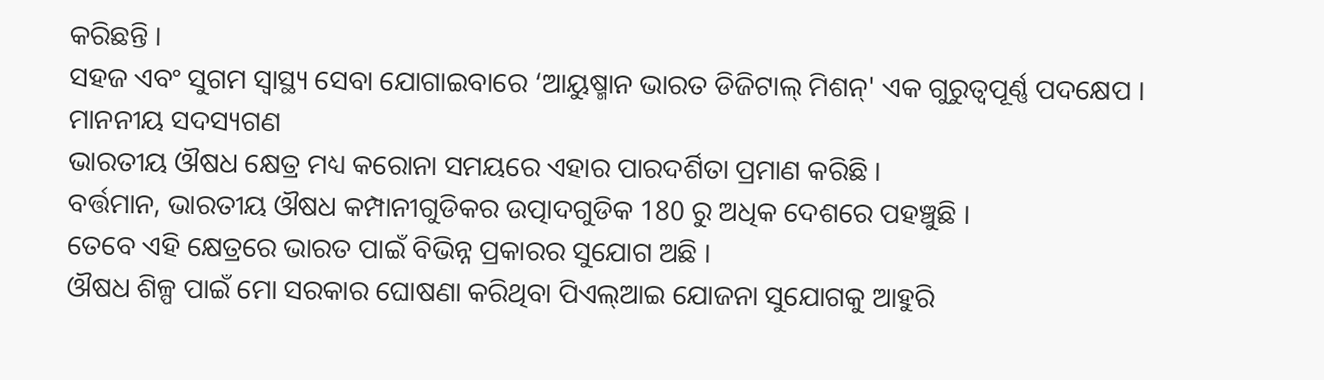କରିଛନ୍ତି ।
ସହଜ ଏବଂ ସୁଗମ ସ୍ୱାସ୍ଥ୍ୟ ସେବା ଯୋଗାଇବାରେ ‘ଆୟୁଷ୍ମାନ ଭାରତ ଡିଜିଟାଲ୍ ମିଶନ୍' ଏକ ଗୁରୁତ୍ୱପୂର୍ଣ୍ଣ ପଦକ୍ଷେପ ।
ମାନନୀୟ ସଦସ୍ୟଗଣ
ଭାରତୀୟ ଔଷଧ କ୍ଷେତ୍ର ମଧ୍ୟ କରୋନା ସମୟରେ ଏହାର ପାରଦର୍ଶିତା ପ୍ରମାଣ କରିଛି ।
ବର୍ତ୍ତମାନ, ଭାରତୀୟ ଔଷଧ କମ୍ପାନୀଗୁଡିକର ଉତ୍ପାଦଗୁଡିକ 180 ରୁ ଅଧିକ ଦେଶରେ ପହଞ୍ଚୁଛି ।
ତେବେ ଏହି କ୍ଷେତ୍ରରେ ଭାରତ ପାଇଁ ବିଭିନ୍ନ ପ୍ରକାରର ସୁଯୋଗ ଅଛି ।
ଔଷଧ ଶିଳ୍ପ ପାଇଁ ମୋ ସରକାର ଘୋଷଣା କରିଥିବା ପିଏଲ୍ଆଇ ଯୋଜନା ସୁଯୋଗକୁ ଆହୁରି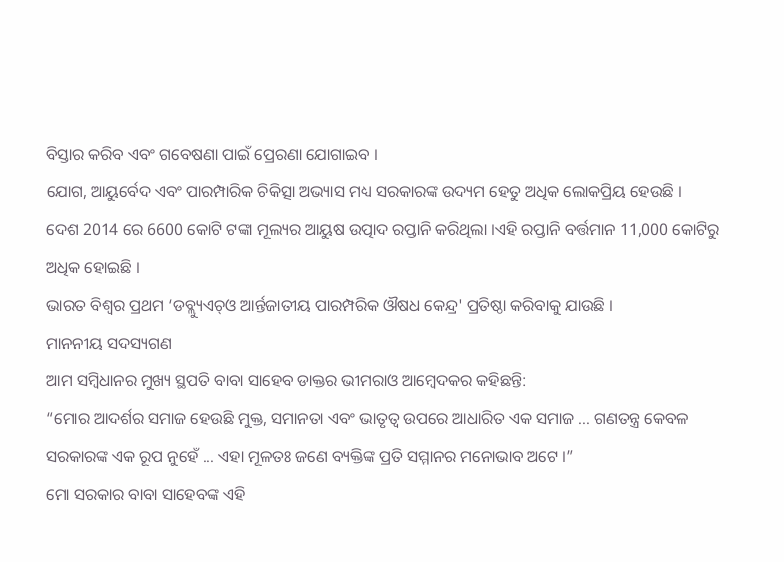ବିସ୍ତାର କରିବ ଏବଂ ଗବେଷଣା ପାଇଁ ପ୍ରେରଣା ଯୋଗାଇବ ।
ଯୋଗ, ଆୟୁର୍ବେଦ ଏବଂ ପାରମ୍ପାରିକ ଚିକିତ୍ସା ଅଭ୍ୟାସ ମଧ୍ୟ ସରକାରଙ୍କ ଉଦ୍ୟମ ହେତୁ ଅଧିକ ଲୋକପ୍ରିୟ ହେଉଛି ।
ଦେଶ 2014 ରେ 6600 କୋଟି ଟଙ୍କା ମୂଲ୍ୟର ଆୟୁଷ ଉତ୍ପାଦ ରପ୍ତାନି କରିଥିଲା ।ଏହି ରପ୍ତାନି ବର୍ତ୍ତମାନ 11,000 କୋଟିରୁ ଅଧିକ ହୋଇଛି ।
ଭାରତ ବିଶ୍ୱର ପ୍ରଥମ ‘ଡବ୍ଲ୍ୟୁଏଚ୍ଓ ଆର୍ନ୍ତଜାତୀୟ ପାରମ୍ପରିକ ଔଷଧ କେନ୍ଦ୍ର' ପ୍ରତିଷ୍ଠା କରିବାକୁ ଯାଉଛି ।
ମାନନୀୟ ସଦସ୍ୟଗଣ
ଆମ ସମ୍ବିଧାନର ମୁଖ୍ୟ ସ୍ଥପତି ବାବା ସାହେବ ଡାକ୍ତର ଭୀମରାଓ ଆମ୍ବେଦକର କହିଛନ୍ତି:
“ମୋର ଆଦର୍ଶର ସମାଜ ହେଉଛି ମୁକ୍ତ, ସମାନତା ଏବଂ ଭାତୃତ୍ୱ ଉପରେ ଆଧାରିତ ଏକ ସମାଜ ... ଗଣତନ୍ତ୍ର କେବଳ ସରକାରଙ୍କ ଏକ ରୂପ ନୁହେଁ ... ଏହା ମୂଳତଃ ଜଣେ ବ୍ୟକ୍ତିଙ୍କ ପ୍ରତି ସମ୍ମାନର ମନୋଭାବ ଅଟେ ।”
ମୋ ସରକାର ବାବା ସାହେବଙ୍କ ଏହି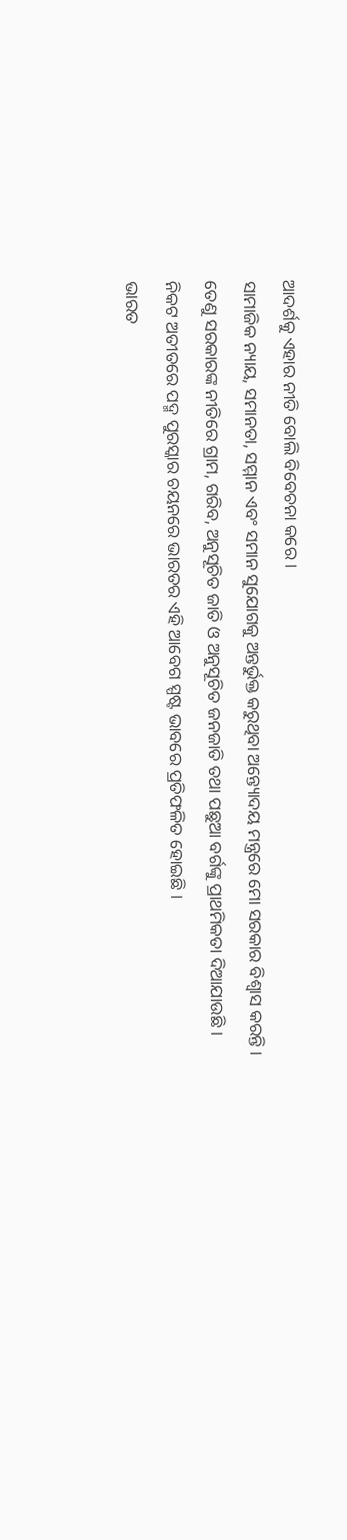ଆଦର୍ଶକୁ ଏହାର ନୀତି ବୋଲି ବିବେଚନା କରେ ।
ସାମାଜିକ ନ୍ୟାୟ, ସମାନତା, ସମ୍ମାନ ଏବଂ ସମାନ ସୁଯୋଗକୁ ଅନ୍ତର୍ଭୁକ୍ତ କରୁଥିବା ଅନ୍ତ୍ୟୋଦୟ ମନ୍ତ୍ରରେ ମୋ ସରକାର ବିଶ୍ୱାସ କରନ୍ତି ।
ତେଣୁ ସରକାରଙ୍କ ନୀତିରେ ଗ୍ରାମ, ଗରିବ, ଅନୁସୂଚିତ ଜାତି ଓ ଅନୁସୂଚିତ ଜନଜାତି ତଥା ପଛୁଆ ବର୍ଗଙ୍କୁ ପ୍ରାଥମିକତା ଦିଆଯାଉଛି ।
ନିକଟ ଅତୀତରେ ପଦ୍ମ ପୁରସ୍କାର ଚୟନରେ ଭାରତର ଏହି ଆବେଗ ସ୍ପଷ୍ଟ ଭାବରେ ପ୍ରତିଫଳିତ ହୋଇଛି ।
ଭାରତ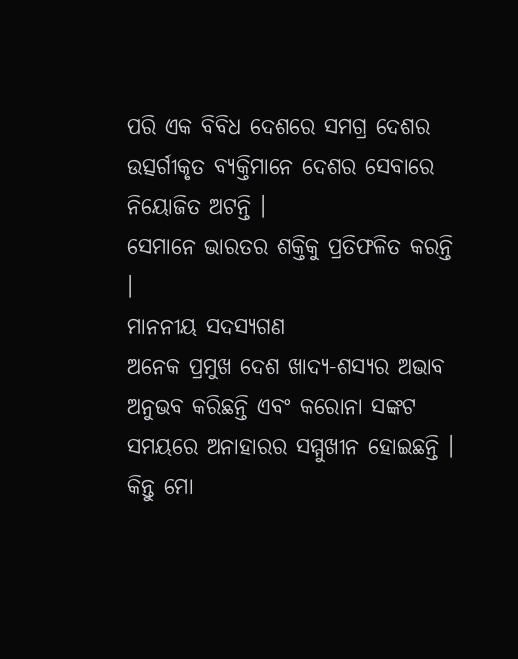ପରି ଏକ ବିବିଧ ଦେଶରେ ସମଗ୍ର ଦେଶର ଉତ୍ସର୍ଗୀକୃତ ବ୍ୟକ୍ତିମାନେ ଦେଶର ସେବାରେ ନିୟୋଜିତ ଅଟନ୍ତି ।
ସେମାନେ ଭାରତର ଶକ୍ତିକୁ ପ୍ରତିଫଳିତ କରନ୍ତି ।
ମାନନୀୟ ସଦସ୍ୟଗଣ
ଅନେକ ପ୍ରମୁଖ ଦେଶ ଖାଦ୍ୟ-ଶସ୍ୟର ଅଭାବ ଅନୁଭବ କରିଛନ୍ତି ଏବଂ କରୋନା ସଙ୍କଟ ସମୟରେ ଅନାହାରର ସମ୍ମୁଖୀନ ହୋଇଛନ୍ତି ।
କିନ୍ତୁ ମୋ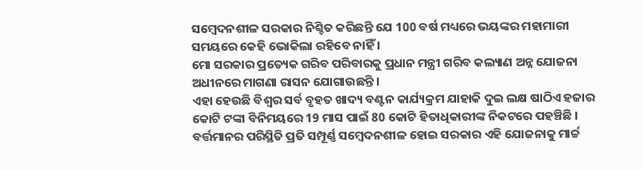ସମ୍ବେଦନଶୀଳ ସରକାର ନିଶ୍ଚିତ କରିଛନ୍ତି ଯେ 100 ବର୍ଷ ମଧ୍ୟରେ ଭୟଙ୍କର ମହାମାରୀ ସମୟରେ କେହି ଭୋକିଲା ରହିବେ ନାହିଁ ।
ମୋ ସରକାର ପ୍ରତ୍ୟେକ ଗରିବ ପରିବାରକୁ ପ୍ରଧାନ ମନ୍ତ୍ରୀ ଗରିବ କଲ୍ୟାଣ ଅନ୍ନ ଯୋଜନା ଅଧୀନରେ ମାଗଣା ରାସନ ଯୋଗାଉଛନ୍ତି ।
ଏହା ହେଉଛି ବିଶ୍ୱର ସର୍ବ ବୃହତ ଖାଦ୍ୟ ବଣ୍ଟନ କାର୍ଯ୍ୟକ୍ରମ ଯାହାକି ଦୁଇ ଲକ୍ଷ ଷାଠିଏ ହଜାର କୋଟି ଟଙ୍କା ବିନିମୟରେ 19 ମାସ ପାଇଁ 80 କୋଟି ହିତାଧିକାରୀଙ୍କ ନିକଟରେ ପହଞ୍ଚିଛି ।
ବର୍ତ୍ତମାନର ପରିସ୍ଥିତି ପ୍ରତି ସମ୍ପୂର୍ଣ୍ଣ ସମ୍ବେଦନଶୀଳ ହୋଇ ସରକାର ଏହି ଯୋଜନାକୁ ମାର୍ଚ୍ଚ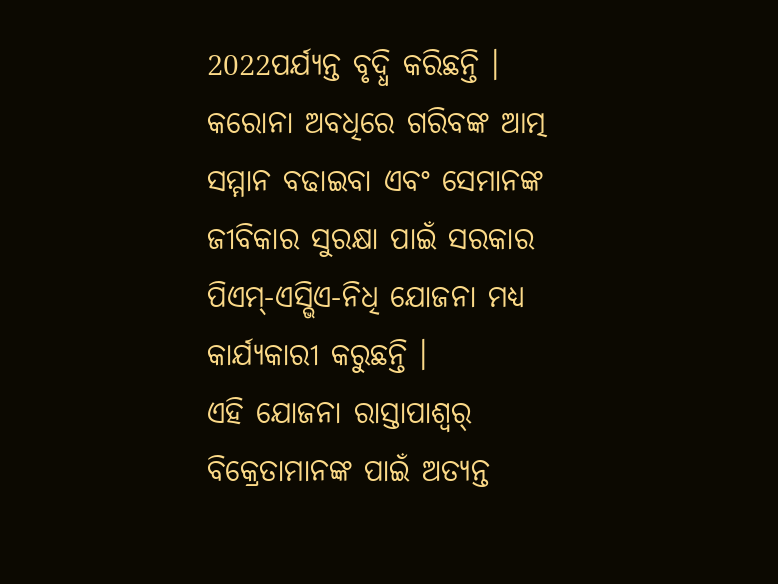2022ପର୍ଯ୍ୟନ୍ତ ବୃଦ୍ଧି କରିଛନ୍ତି ।
କରୋନା ଅବଧିରେ ଗରିବଙ୍କ ଆତ୍ମ ସମ୍ମାନ ବଢାଇବା ଏବଂ ସେମାନଙ୍କ ଜୀବିକାର ସୁରକ୍ଷା ପାଇଁ ସରକାର ପିଏମ୍-ଏସ୍ଭିଏ-ନିଧି ଯୋଜନା ମଧ୍ୟ କାର୍ଯ୍ୟକାରୀ କରୁଛନ୍ତି ।
ଏହି ଯୋଜନା ରାସ୍ତାପାଶ୍ୱର୍ ବିକ୍ରେତାମାନଙ୍କ ପାଇଁ ଅତ୍ୟନ୍ତ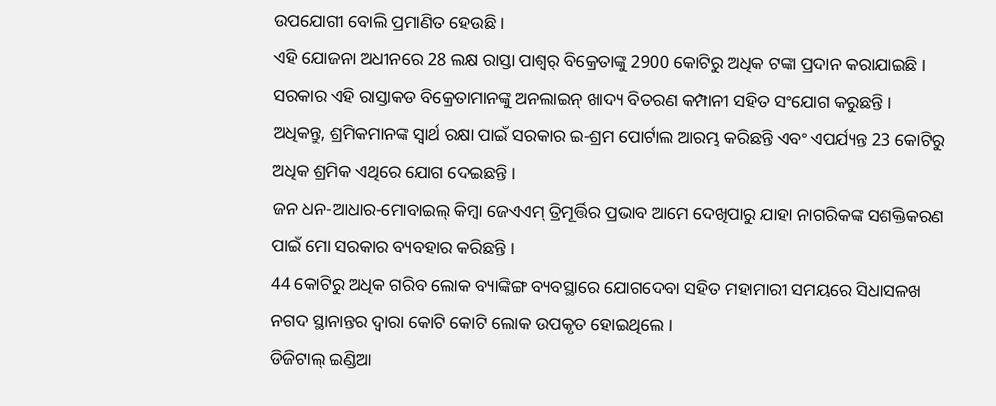ଉପଯୋଗୀ ବୋଲି ପ୍ରମାଣିତ ହେଉଛି ।
ଏହି ଯୋଜନା ଅଧୀନରେ 28 ଲକ୍ଷ ରାସ୍ତା ପାଶ୍ୱର୍ ବିକ୍ରେତାଙ୍କୁ 2900 କୋଟିରୁ ଅଧିକ ଟଙ୍କା ପ୍ରଦାନ କରାଯାଇଛି ।
ସରକାର ଏହି ରାସ୍ତାକଡ ବିକ୍ରେତାମାନଙ୍କୁ ଅନଲାଇନ୍ ଖାଦ୍ୟ ବିତରଣ କମ୍ପାନୀ ସହିତ ସଂଯୋଗ କରୁଛନ୍ତି ।
ଅଧିକନ୍ତୁ, ଶ୍ରମିକମାନଙ୍କ ସ୍ୱାର୍ଥ ରକ୍ଷା ପାଇଁ ସରକାର ଇ-ଶ୍ରମ ପୋର୍ଟାଲ ଆରମ୍ଭ କରିଛନ୍ତି ଏବଂ ଏପର୍ଯ୍ୟନ୍ତ 23 କୋଟିରୁ ଅଧିକ ଶ୍ରମିକ ଏଥିରେ ଯୋଗ ଦେଇଛନ୍ତି ।
ଜନ ଧନ-ଆଧାର-ମୋବାଇଲ୍ କିମ୍ବା ଜେଏଏମ୍ ତ୍ରିମୂର୍ତ୍ତିର ପ୍ରଭାବ ଆମେ ଦେଖିପାରୁ ଯାହା ନାଗରିକଙ୍କ ସଶକ୍ତିକରଣ ପାଇଁ ମୋ ସରକାର ବ୍ୟବହାର କରିଛନ୍ତି ।
44 କୋଟିରୁ ଅଧିକ ଗରିବ ଲୋକ ବ୍ୟାଙ୍କିଙ୍ଗ ବ୍ୟବସ୍ଥାରେ ଯୋଗଦେବା ସହିତ ମହାମାରୀ ସମୟରେ ସିଧାସଳଖ ନଗଦ ସ୍ଥାନାନ୍ତର ଦ୍ୱାରା କୋଟି କୋଟି ଲୋକ ଉପକୃତ ହୋଇଥିଲେ ।
ଡିଜିଟାଲ୍ ଇଣ୍ଡିଆ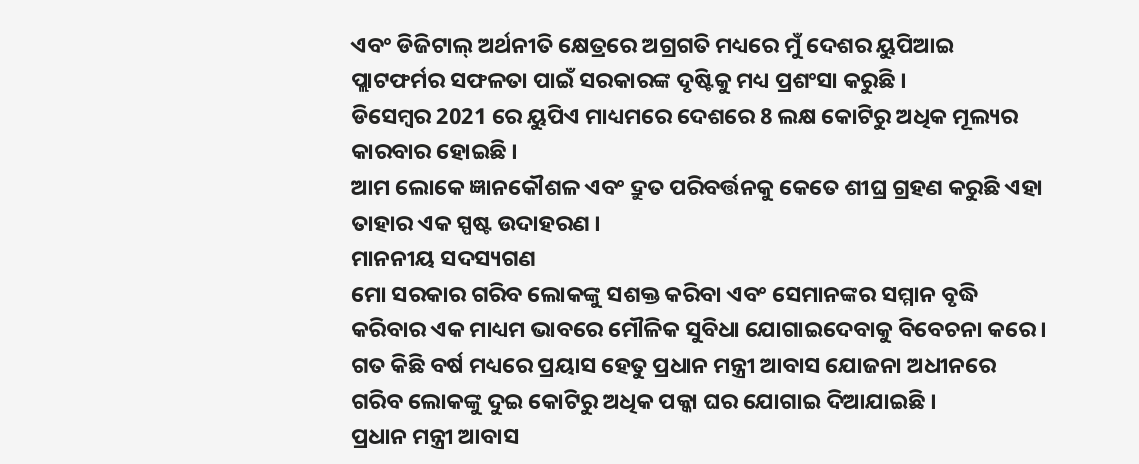ଏବଂ ଡିଜିଟାଲ୍ ଅର୍ଥନୀତି କ୍ଷେତ୍ରରେ ଅଗ୍ରଗତି ମଧ୍ୟରେ ମୁଁ ଦେଶର ୟୁପିଆଇ ପ୍ଲାଟଫର୍ମର ସଫଳତା ପାଇଁ ସରକାରଙ୍କ ଦୃଷ୍ଟିକୁ ମଧ୍ୟ ପ୍ରଶଂସା କରୁଛି ।
ଡିସେମ୍ବର 2021 ରେ ୟୁପିଏ ମାଧ୍ୟମରେ ଦେଶରେ 8 ଲକ୍ଷ କୋଟିରୁ ଅଧିକ ମୂଲ୍ୟର କାରବାର ହୋଇଛି ।
ଆମ ଲୋକେ ଜ୍ଞାନକୌଶଳ ଏବଂ ଦ୍ରୁତ ପରିବର୍ତ୍ତନକୁ କେତେ ଶୀଘ୍ର ଗ୍ରହଣ କରୁଛି ଏହା ତାହାର ଏକ ସ୍ପଷ୍ଟ ଉଦାହରଣ ।
ମାନନୀୟ ସଦସ୍ୟଗଣ
ମୋ ସରକାର ଗରିବ ଲୋକଙ୍କୁ ସଶକ୍ତ କରିବା ଏବଂ ସେମାନଙ୍କର ସମ୍ମାନ ବୃଦ୍ଧି କରିବାର ଏକ ମାଧ୍ୟମ ଭାବରେ ମୌଳିକ ସୁବିଧା ଯୋଗାଇଦେବାକୁ ବିବେଚନା କରେ ।
ଗତ କିଛି ବର୍ଷ ମଧ୍ୟରେ ପ୍ରୟାସ ହେତୁ ପ୍ରଧାନ ମନ୍ତ୍ରୀ ଆବାସ ଯୋଜନା ଅଧୀନରେ ଗରିବ ଲୋକଙ୍କୁ ଦୁଇ କୋଟିରୁ ଅଧିକ ପକ୍କା ଘର ଯୋଗାଇ ଦିଆଯାଇଛି ।
ପ୍ରଧାନ ମନ୍ତ୍ରୀ ଆବାସ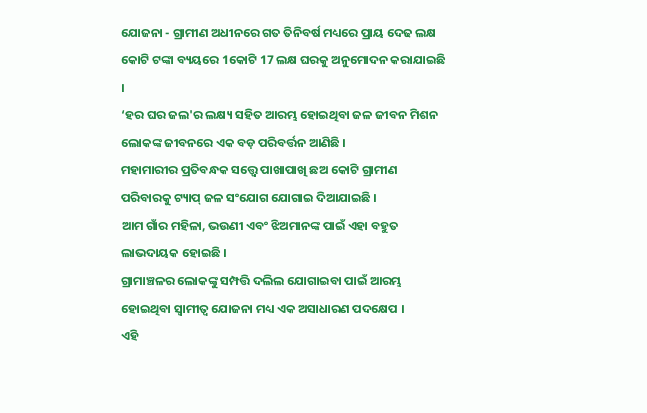ଯୋଜନା - ଗ୍ରାମୀଣ ଅଧୀନରେ ଗତ ତିନିବର୍ଷ ମଧ୍ୟରେ ପ୍ରାୟ ଦେଢ ଲକ୍ଷ କୋଟି ଟଙ୍କା ବ୍ୟୟରେ 1କୋଟି 17 ଲକ୍ଷ ଘରକୁ ଅନୁମୋଦନ କରାଯାଇଛି ।
‘ହର ଘର ଜଲ'ର ଲକ୍ଷ୍ୟ ସହିତ ଆରମ୍ଭ ହୋଇଥିବା ଜଳ ଜୀବନ ମିଶନ ଲୋକଙ୍କ ଜୀବନରେ ଏକ ବଡ଼ ପରିବର୍ତ୍ତନ ଆଣିଛି ।
ମହାମାରୀର ପ୍ରତିବନ୍ଧକ ସତ୍ତ୍ୱେ ପାଖାପାଖି ଛଅ କୋଟି ଗ୍ରାମୀଣ ପରିବାରକୁ ଟ୍ୟାପ୍ ଜଳ ସଂଯୋଗ ଯୋଗାଇ ଦିଆଯାଇଛି ।
ଆମ ଗାଁର ମହିଳା, ଭଉଣୀ ଏବଂ ଝିଅମାନଙ୍କ ପାଇଁ ଏହା ବହୁତ ଲାଭଦାୟକ ହୋଇଛି ।
ଗ୍ରାମାଞ୍ଚଳର ଲୋକଙ୍କୁ ସମ୍ପତ୍ତି ଦଲିଲ ଯୋଗାଇବା ପାଇଁ ଆରମ୍ଭ ହୋଇଥିବା ସ୍ୱାମୀତ୍ୱ ଯୋଜନା ମଧ୍ୟ ଏକ ଅସାଧାରଣ ପଦକ୍ଷେପ ।
ଏହି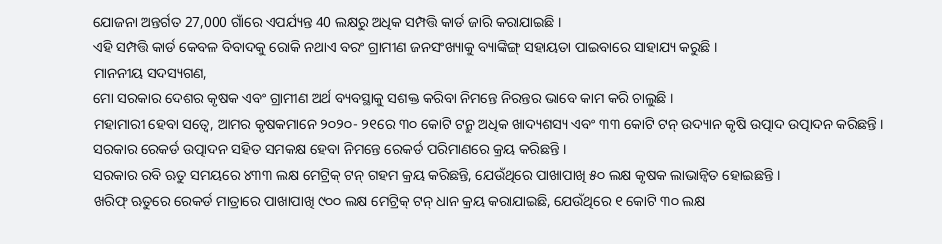ଯୋଜନା ଅନ୍ତର୍ଗତ 27,000 ଗାଁରେ ଏପର୍ଯ୍ୟନ୍ତ 40 ଲକ୍ଷରୁ ଅଧିକ ସମ୍ପତ୍ତି କାର୍ଡ ଜାରି କରାଯାଇଛି ।
ଏହି ସମ୍ପତ୍ତି କାର୍ଡ କେବଳ ବିବାଦକୁ ରୋକି ନଥାଏ ବରଂ ଗ୍ରାମୀଣ ଜନସଂଖ୍ୟାକୁ ବ୍ୟାଙ୍କିଙ୍ଗ୍ ସହାୟତା ପାଇବାରେ ସାହାଯ୍ୟ କରୁଛି ।
ମାନନୀୟ ସଦସ୍ୟଗଣ,
ମୋ ସରକାର ଦେଶର କୃଷକ ଏବଂ ଗ୍ରାମୀଣ ଅର୍ଥ ବ୍ୟବସ୍ଥାକୁ ସଶକ୍ତ କରିବା ନିମନ୍ତେ ନିରନ୍ତର ଭାବେ କାମ କରି ଚାଲୁଛି ।
ମହାମାରୀ ହେବା ସତ୍ୱେ, ଆମର କୃଷକମାନେ ୨୦୨୦- ୨୧ରେ ୩୦ କୋଟି ଟନ୍ରୁ ଅଧିକ ଖାଦ୍ୟଶସ୍ୟ ଏବଂ ୩୩ କୋଟି ଟନ୍ ଉଦ୍ୟାନ କୃଷି ଉତ୍ପାଦ ଉତ୍ପାଦନ କରିଛନ୍ତି ।
ସରକାର ରେକର୍ଡ ଉତ୍ପାଦନ ସହିତ ସମକକ୍ଷ ହେବା ନିମନ୍ତେ ରେକର୍ଡ ପରିମାଣରେ କ୍ରୟ କରିଛନ୍ତି ।
ସରକାର ରବି ଋତୁ ସମୟରେ ୪୩୩ ଲକ୍ଷ ମେଟ୍ରିକ୍ ଟନ୍ ଗହମ କ୍ରୟ କରିଛନ୍ତି, ଯେଉଁଥିରେ ପାଖାପାଖି ୫୦ ଲକ୍ଷ କୃଷକ ଲାଭାନ୍ୱିତ ହୋଇଛନ୍ତି ।
ଖରିଫ୍ ଋତୁରେ ରେକର୍ଡ ମାତ୍ରାରେ ପାଖାପାଖି ୯୦୦ ଲକ୍ଷ ମେଟ୍ରିକ୍ ଟନ୍ ଧାନ କ୍ରୟ କରାଯାଇଛି, ଯେଉଁଥିରେ ୧ କୋଟି ୩୦ ଲକ୍ଷ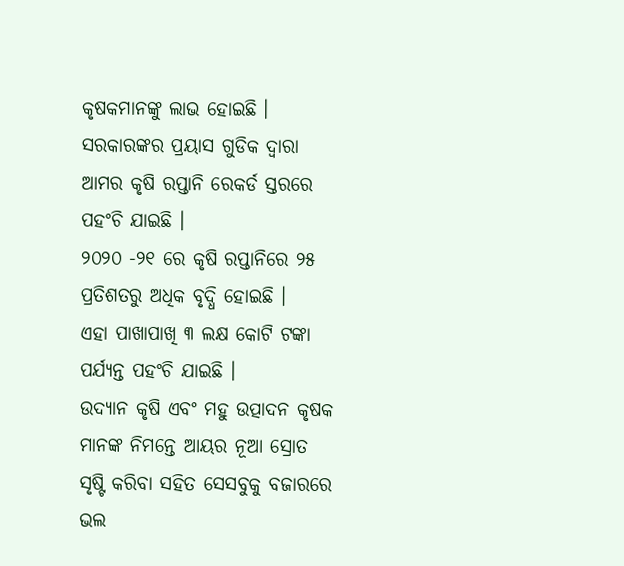କୃଷକମାନଙ୍କୁ ଲାଭ ହୋଇଛି ।
ସରକାରଙ୍କର ପ୍ରୟାସ ଗୁଡିକ ଦ୍ୱାରା ଆମର କୃଷି ରପ୍ତାନି ରେକର୍ଡ ସ୍ତରରେ ପହଂଚି ଯାଇଛି ।
୨୦୨୦ -୨୧ ରେ କୃଷି ରପ୍ତାନିରେ ୨୫ ପ୍ରତିଶତରୁ ଅଧିକ ବୃଦ୍ଧି ହୋଇଛି ।
ଏହା ପାଖାପାଖି ୩ ଲକ୍ଷ କୋଟି ଟଙ୍କା ପର୍ଯ୍ୟନ୍ତ ପହଂଚି ଯାଇଛି ।
ଉଦ୍ୟାନ କୃଷି ଏବଂ ମହୁ ଉତ୍ପାଦନ କୃଷକ ମାନଙ୍କ ନିମନ୍ତେ ଆୟର ନୂଆ ସ୍ରୋତ ସୃଷ୍ଟି କରିବା ସହିତ ସେସବୁକୁ ବଜାରରେ ଭଲ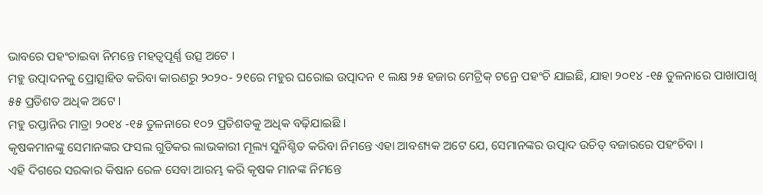ଭାବରେ ପହଂଚାଇବା ନିମନ୍ତେ ମହତ୍ୱପୂର୍ଣ୍ଣ ଉତ୍ସ ଅଟେ ।
ମହୁ ଉତ୍ପାଦନକୁ ପ୍ରୋତ୍ସାହିତ କରିବା କାରଣରୁ ୨୦୨୦- ୨୧ରେ ମହୁର ଘରୋଇ ଉତ୍ପାଦନ ୧ ଲକ୍ଷ ୨୫ ହଜାର ମେଟ୍ରିକ୍ ଟନ୍ରେ ପହଂଚି ଯାଇଛି, ଯାହା ୨୦୧୪ -୧୫ ତୁଳନାରେ ପାଖାପାଖି ୫୫ ପ୍ରତିଶତ ଅଧିକ ଅଟେ ।
ମହୁ ରପ୍ତାନିର ମାତ୍ରା ୨୦୧୪ -୧୫ ତୁଳନାରେ ୧୦୨ ପ୍ରତିଶତକୁ ଅଧିକ ବଢ଼ିଯାଇଛି ।
କୃଷକମାନଙ୍କୁ ସେମାନଙ୍କର ଫସଲ ଗୁଡିକର ଲାଭକାରୀ ମୂଲ୍ୟ ସୁନିଶ୍ଚିତ କରିବା ନିମନ୍ତେ ଏହା ଆବଶ୍ୟକ ଅଟେ ଯେ, ସେମାନଙ୍କର ଉତ୍ପାଦ ଉଚିତ୍ ବଜାରରେ ପହଂଚିବା ।
ଏହି ଦିଗରେ ସରକାର କିଷାନ ରେଳ ସେବା ଆରମ୍ଭ କରି କୃଷକ ମାନଙ୍କ ନିମନ୍ତେ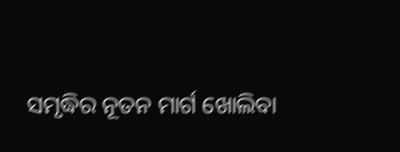ସମୃଦ୍ଧିର ନୂତନ ମାର୍ଗ ଖୋଲିବା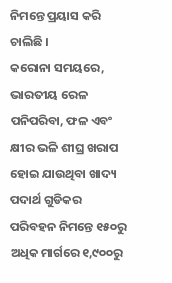ନିମନ୍ତେ ପ୍ରୟାସ କରି ଚାଲିଛି ।
କରୋନା ସମୟରେ, ଭାରତୀୟ ରେଳ ପନିପରିବା, ଫଳ ଏବଂ କ୍ଷୀର ଭଳି ଶୀଘ୍ର ଖରାପ ହୋଇ ଯାଉଥିବା ଖାଦ୍ୟ ପଦାର୍ଥ ଗୁଡିକର ପରିବହନ ନିମନ୍ତେ ୧୫୦ରୁ ଅଧିକ ମାର୍ଗରେ ୧,୯୦୦ରୁ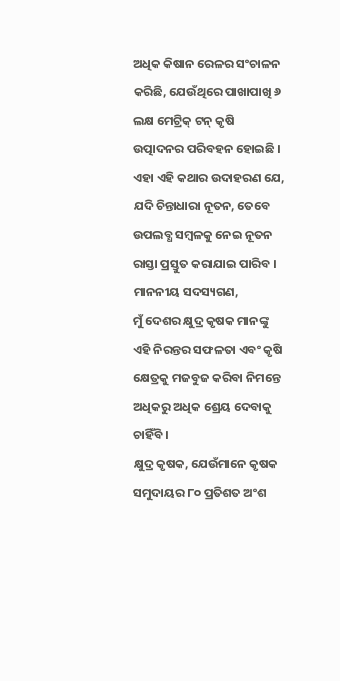ଅଧିକ କିଷାନ ରେଳର ସଂଚାଳନ କରିଛି, ଯେଉଁଥିରେ ପାଖାପାଖି ୬ ଲକ୍ଷ ମେଟ୍ରିକ୍ ଟନ୍ କୃଷି ଉତ୍ପାଦନର ପରିବହନ ହୋଇଛି ।
ଏହା ଏହି କଥାର ଉଦାହରଣ ଯେ, ଯଦି ଚିନ୍ତାଧାରା ନୂତନ, ତେବେ ଉପଲବ୍ଧ ସମ୍ବଳକୁ ନେଇ ନୂତନ ରାସ୍ତା ପ୍ରସ୍ତୁତ କରାଯାଇ ପାରିବ ।
ମାନନୀୟ ସଦସ୍ୟଗଣ,
ମୁଁ ଦେଶର କ୍ଷୁଦ୍ର କୃଷକ ମାନଙ୍କୁ ଏହି ନିରନ୍ତର ସଫଳତା ଏବଂ କୃଷି କ୍ଷେତ୍ରକୁ ମଜବୁଜ କରିବା ନିମନ୍ତେ ଅଧିକରୁ ଅଧିକ ଶ୍ରେୟ ଦେବାକୁ ଚାହିଁବି ।
କ୍ଷୁଦ୍ର କୃଷକ, ଯେଉଁମାନେ କୃଷକ ସମୁଦାୟର ୮୦ ପ୍ରତିଶତ ଅଂଶ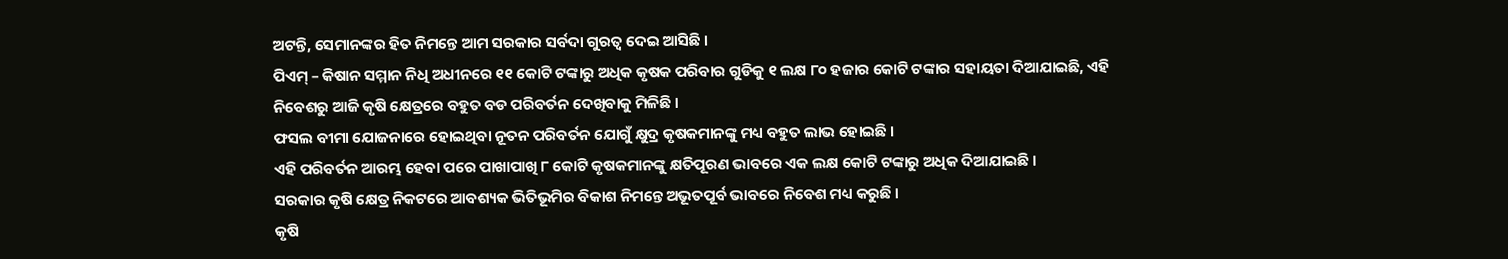ଅଟନ୍ତି, ସେମାନଙ୍କର ହିତ ନିମନ୍ତେ ଆମ ସରକାର ସର୍ବଦା ଗୁରତ୍ୱ ଦେଇ ଆସିଛି ।
ପିଏମ୍ – କିଷାନ ସମ୍ମାନ ନିଧି ଅଧୀନରେ ୧୧ କୋଟି ଟଙ୍କାରୁ ଅଧିକ କୃଷକ ପରିବାର ଗୁଡିକୁ ୧ ଲକ୍ଷ ୮୦ ହଜାର କୋଟି ଟଙ୍କାର ସହାୟତା ଦିଆଯାଇଛି, ଏହି ନିବେଶରୁ ଆଜି କୃଷି କ୍ଷେତ୍ରରେ ବହୁତ ବଡ ପରିବର୍ତନ ଦେଖିବାକୁ ମିଳିଛି ।
ଫସଲ ବୀମା ଯୋଜନାରେ ହୋଇଥିବା ନୂତନ ପରିବର୍ତନ ଯୋଗୁଁ କ୍ଷୁଦ୍ର କୃଷକମାନଙ୍କୁ ମଧ୍ୟ ବହୁତ ଲାଭ ହୋଇଛି ।
ଏହି ପରିବର୍ତନ ଆରମ୍ଭ ହେବା ପରେ ପାଖାପାଖି ୮ କୋଟି କୃଷକମାନଙ୍କୁ କ୍ଷତିପୂରଣ ଭାବରେ ଏକ ଲକ୍ଷ କୋଟି ଟଙ୍କାରୁ ଅଧିକ ଦିଆଯାଇଛି ।
ସରକାର କୃଷି କ୍ଷେତ୍ର ନିକଟରେ ଆବଶ୍ୟକ ଭିତିଭୂମିର ବିକାଶ ନିମନ୍ତେ ଅଭୂତପୂର୍ବ ଭାବରେ ନିବେଶ ମଧ୍ୟ କରୁଛି ।
କୃଷି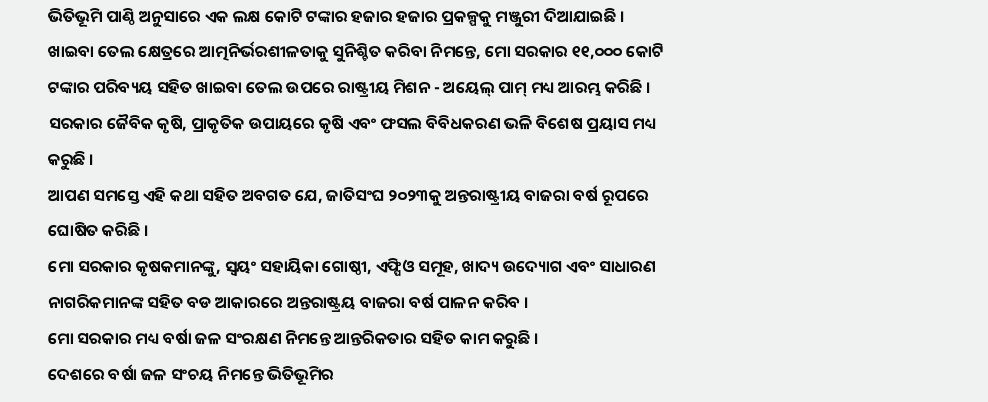ଭିତିଭୂମି ପାଣ୍ଠି ଅନୁସାରେ ଏକ ଲକ୍ଷ କୋଟି ଟଙ୍କାର ହଜାର ହଜାର ପ୍ରକଳ୍ପକୁ ମଞ୍ଜୁରୀ ଦିଆଯାଇଛି ।
ଖାଇବା ତେଲ କ୍ଷେତ୍ରରେ ଆତ୍ମନିର୍ଭରଶୀଳତାକୁ ସୁନିଶ୍ଚିତ କରିବା ନିମନ୍ତେ, ମୋ ସରକାର ୧୧,୦୦୦ କୋଟି ଟଙ୍କାର ପରିବ୍ୟୟ ସହିତ ଖାଇବା ତେଲ ଉପରେ ରାଷ୍ଟ୍ରୀୟ ମିଶନ - ଅୟେଲ୍ ପାମ୍ ମଧ୍ୟ ଆରମ୍ଭ କରିଛି ।
ସରକାର ଜୈବିକ କୃଷି, ପ୍ରାକୃତିକ ଉପାୟରେ କୃଷି ଏବଂ ଫସଲ ବିବିଧକରଣ ଭଳି ବିଶେଷ ପ୍ରୟାସ ମଧ୍ୟ କରୁଛି ।
ଆପଣ ସମସ୍ତେ ଏହି କଥା ସହିତ ଅବଗତ ଯେ, ଜାତିସଂଘ ୨୦୨୩କୁ ଅନ୍ତରାଷ୍ଟ୍ରୀୟ ବାଜରା ବର୍ଷ ରୂପରେ ଘୋଷିତ କରିଛି ।
ମୋ ସରକାର କୃଷକମାନଙ୍କୁ, ସ୍ୱୟଂ ସହାୟିକା ଗୋଷ୍ଠୀ, ଏଫ୍ପିଓ ସମୂହ, ଖାଦ୍ୟ ଉଦ୍ୟୋଗ ଏବଂ ସାଧାରଣ ନାଗରିକମାନଙ୍କ ସହିତ ବଡ ଆକାରରେ ଅନ୍ତରାଷ୍ଟ୍ରୟ ବାଜରା ବର୍ଷ ପାଳନ କରିବ ।
ମୋ ସରକାର ମଧ୍ୟ ବର୍ଷା ଜଳ ସଂରକ୍ଷଣ ନିମନ୍ତେ ଆନ୍ତରିକତାର ସହିତ କାମ କରୁଛି ।
ଦେଶରେ ବର୍ଷା ଜଳ ସଂଚୟ ନିମନ୍ତେ ଭିତିଭୂମିର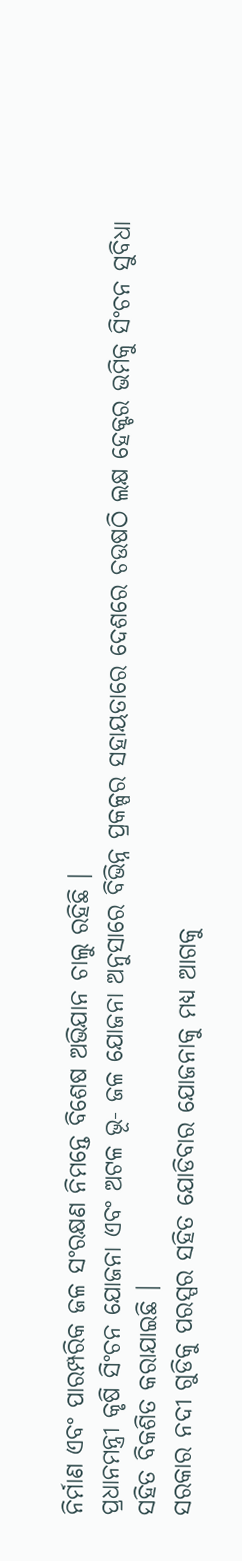ନିର୍ମାଣ ଏବଂ ପାରମ୍ପରିକ ଜଳ ସଂରକ୍ଷଣ ନିମନ୍ତେ ବିଶେଷ ଅଭିଯାନ ଚାଲୁ ରହିଛି ।
ପ୍ରଧାନମନ୍ତ୍ରୀ କୃଷି ସିଂଚନ ଯୋଜନା ଏବଂ ଅଟଳ ଭୂ- ଜଳ ଯୋଜନା ଅନୁସାରେ ବିଭିନ୍ନ ପ୍ରକଳ୍ପର ସହାୟତାରେ ଦେଶରେ ଚଉଷଠି ଲକ୍ଷ ହେକ୍ଟର ଭମିକୁ ସିଂଚନ ସୁବିଧା ସହିତ ବିକଶିତ କରାଯାଇଛି ।
ସରକାର ନଦୀ ଗୁଡିକୁ ପରସ୍ପର ସହିତ ଯୋଡିବାର ଯୋଜନାକୁ ମଧ୍ୟ ଆଗକୁ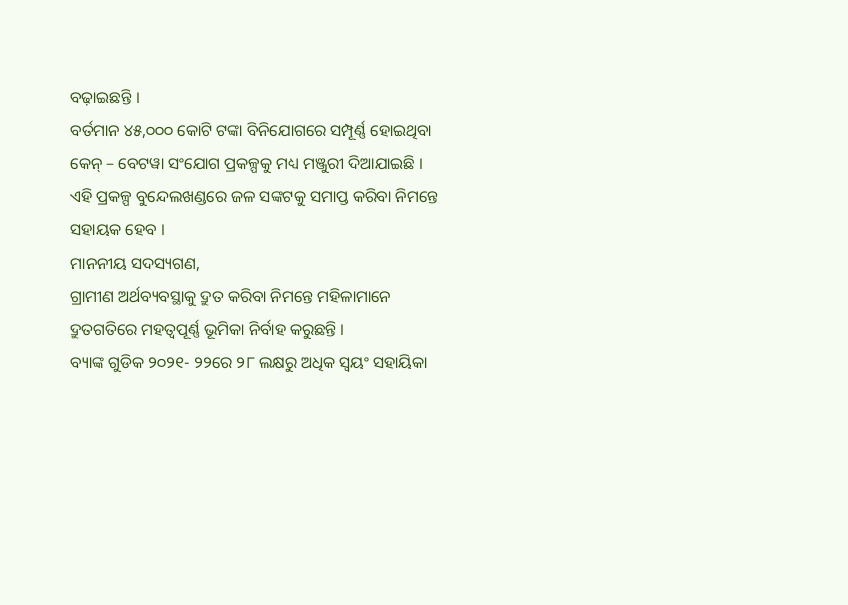ବଢ଼ାଇଛନ୍ତି ।
ବର୍ତମାନ ୪୫,୦୦୦ କୋଟି ଟଙ୍କା ବିନିଯୋଗରେ ସମ୍ପୂର୍ଣ୍ଣ ହୋଇଥିବା କେନ୍ – ବେଟୱା ସଂଯୋଗ ପ୍ରକଳ୍ପକୁ ମଧ୍ୟ ମଞ୍ଜୁରୀ ଦିଆଯାଇଛି ।
ଏହି ପ୍ରକଳ୍ପ ବୁନ୍ଦେଲଖଣ୍ଡରେ ଜଳ ସଙ୍କଟକୁ ସମାପ୍ତ କରିବା ନିମନ୍ତେ ସହାୟକ ହେବ ।
ମାନନୀୟ ସଦସ୍ୟଗଣ,
ଗ୍ରାମୀଣ ଅର୍ଥବ୍ୟବସ୍ଥାକୁ ଦ୍ରୁତ କରିବା ନିମନ୍ତେ ମହିଳାମାନେ ଦ୍ରୁତଗତିରେ ମହତ୍ୱପୂର୍ଣ୍ଣ ଭୂମିକା ନିର୍ବାହ କରୁଛନ୍ତି ।
ବ୍ୟାଙ୍କ ଗୁଡିକ ୨୦୨୧- ୨୨ରେ ୨୮ ଲକ୍ଷରୁ ଅଧିକ ସ୍ୱୟଂ ସହାୟିକା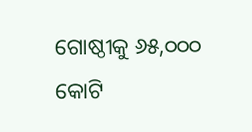ଗୋଷ୍ଠୀକୁ ୬୫,୦୦୦ କୋଟି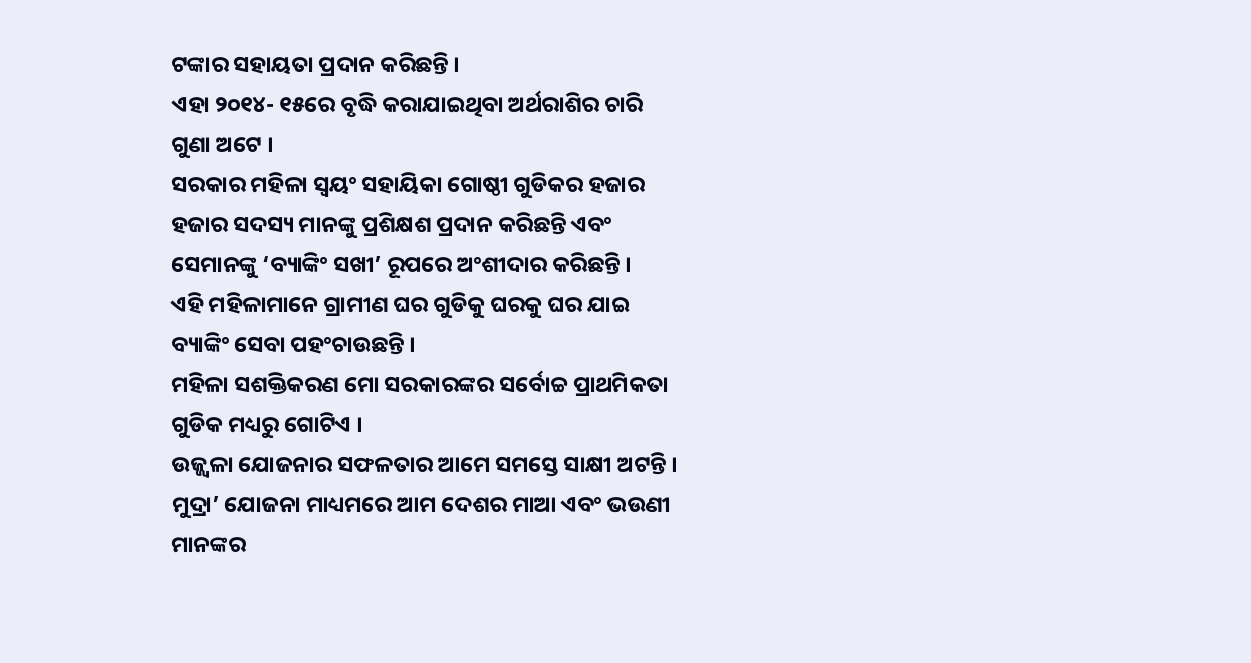ଟଙ୍କାର ସହାୟତା ପ୍ରଦାନ କରିଛନ୍ତି ।
ଏହା ୨୦୧୪- ୧୫ରେ ବୃଦ୍ଧି କରାଯାଇଥିବା ଅର୍ଥରାଶିର ଚାରି ଗୁଣା ଅଟେ ।
ସରକାର ମହିଳା ସ୍ୱୟଂ ସହାୟିକା ଗୋଷ୍ଠୀ ଗୁଡିକର ହଜାର ହଜାର ସଦସ୍ୟ ମାନଙ୍କୁ ପ୍ରଶିକ୍ଷଶ ପ୍ରଦାନ କରିଛନ୍ତି ଏବଂ ସେମାନଙ୍କୁ ‘ବ୍ୟାଙ୍କିଂ ସଖୀ’ ରୂପରେ ଅଂଶୀଦାର କରିଛନ୍ତି ।
ଏହି ମହିଳାମାନେ ଗ୍ରାମୀଣ ଘର ଗୁଡିକୁ ଘରକୁ ଘର ଯାଇ ବ୍ୟାଙ୍କିଂ ସେବା ପହଂଚାଉଛନ୍ତି ।
ମହିଳା ସଶକ୍ତିକରଣ ମୋ ସରକାରଙ୍କର ସର୍ବୋଚ୍ଚ ପ୍ରାଥମିକତା ଗୁଡିକ ମଧ୍ୟରୁ ଗୋଟିଏ ।
ଉଜ୍ଜ୍ୱଳା ଯୋଜନାର ସଫଳତାର ଆମେ ସମସ୍ତେ ସାକ୍ଷୀ ଅଟନ୍ତି ।
ମୁଦ୍ରା’ ଯୋଜନା ମାଧ୍ୟମରେ ଆମ ଦେଶର ମାଆ ଏବଂ ଭଉଣୀ ମାନଙ୍କର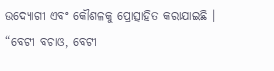ଉଦ୍ୟୋଗୀ ଏବଂ କୌଶଳକୁ ପ୍ରୋତ୍ସାହିତ କରାଯାଇଛି ।
“ବେଟୀ ବଚାଓ, ବେଟୀ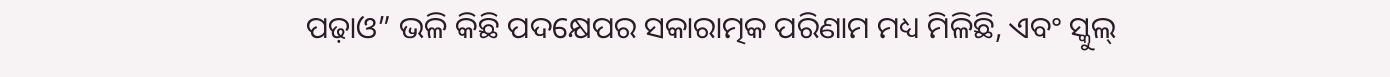ପଢ଼ାଓ” ଭଳି କିଛି ପଦକ୍ଷେପର ସକାରାତ୍ମକ ପରିଣାମ ମଧ୍ୟ ମିଳିଛି, ଏବଂ ସ୍କୁଲ୍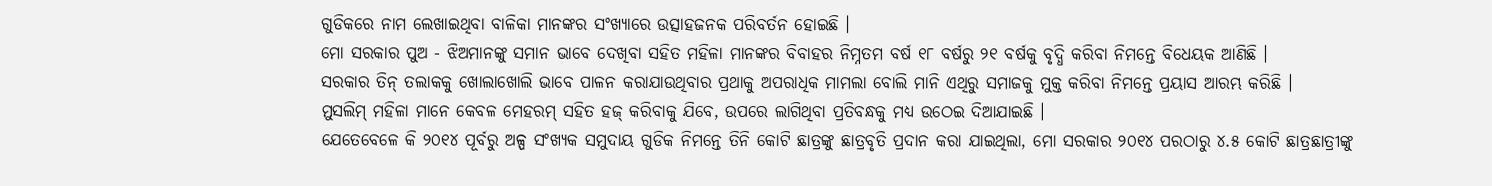ଗୁଡିକରେ ନାମ ଲେଖାଇଥିବା ବାଳିକା ମାନଙ୍କର ସଂଖ୍ୟାରେ ଉତ୍ସାହଜନକ ପରିବର୍ତନ ହୋଇଛି ।
ମୋ ସରକାର ପୁଅ - ଝିଅମାନଙ୍କୁ ସମାନ ଭାବେ ଦେଖିବା ସହିତ ମହିଳା ମାନଙ୍କର ବିବାହର ନିମ୍ନତମ ବର୍ଷ ୧୮ ବର୍ଷରୁ ୨୧ ବର୍ଷକୁ ବୃଦ୍ଧି କରିବା ନିମନ୍ତେ ବିଧେୟକ ଆଣିଛି ।
ସରକାର ତିନ୍ ତଲାକକୁ ଖୋଲାଖୋଲି ଭାବେ ପାଳନ କରାଯାଉଥିବାର ପ୍ରଥାକୁ ଅପରାଧିକ ମାମଲା ବୋଲି ମାନି ଏଥିରୁ ସମାଜକୁ ମୁକ୍ତ କରିବା ନିମନ୍ତେ ପ୍ରୟାସ ଆରମ୍ଭ କରିଛି ।
ମୁସଲିମ୍ ମହିଳା ମାନେ କେବଳ ମେହରମ୍ ସହିତ ହଜ୍ କରିବାକୁ ଯିବେ, ଉପରେ ଲାଗିଥିବା ପ୍ରତିବନ୍ଧକୁ ମଧ୍ୟ ଉଠେଇ ଦିଆଯାଇଛି ।
ଯେତେବେଳେ କି ୨୦୧୪ ପୂର୍ବରୁ ଅଳ୍ପ ସଂଖ୍ୟକ ସମୁଦାୟ ଗୁଡିକ ନିମନ୍ତେ ତିନି କୋଟି ଛାତ୍ରଙ୍କୁ ଛାତ୍ରବୃତି ପ୍ରଦାନ କରା ଯାଇଥିଲା, ମୋ ସରକାର ୨୦୧୪ ପରଠାରୁ ୪.୫ କୋଟି ଛାତ୍ରଛାତ୍ରୀଙ୍କୁ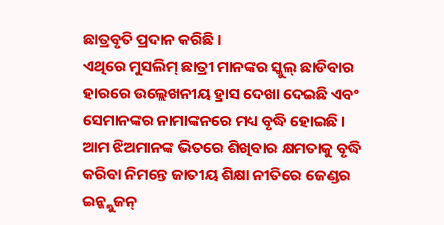ଛାତ୍ରବୃତି ପ୍ରଦାନ କରିଛି ।
ଏଥିରେ ମୁସଲିମ୍ ଛାତ୍ରୀ ମାନଙ୍କର ସ୍କୁଲ୍ ଛାଡିବାର ହାରରେ ଉଲ୍ଲେଖନୀୟ ହ୍ରାସ ଦେଖା ଦେଇଛି ଏବଂ ସେମାନଙ୍କର ନାମାଙ୍କନରେ ମଧ୍ୟ ବୃଦ୍ଧି ହୋଇଛି ।
ଆମ ଝିଅମାନଙ୍କ ଭିତରେ ଶିଖିବାର କ୍ଷମତାକୁ ବୃଦ୍ଧି କରିବା ନିମନ୍ତେ ଜାତୀୟ ଶିକ୍ଷା ନୀତିରେ ଜେଣ୍ଡର ଇନ୍କ୍ଲୁଜନ୍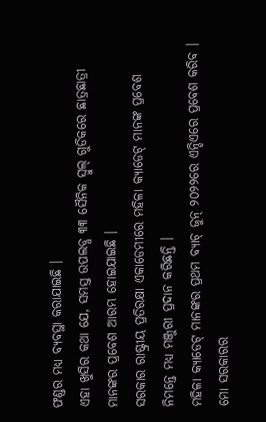ଫଣ୍ଡର ମଧ୍ୟ ବ୍ୟବସ୍ଥା କରାଯାଇଛି ।
ଏହା ଖୁସିର କଥା ଯେ, ସମସ୍ତ ଉପଲବ୍ଧ ୩୩ ସୈନିକ ସ୍ୱୁଲ୍ ଗୁଡିକରେ ଛାତ୍ରଛାତ୍ରୀ ମାନଙ୍କର ପ୍ରବେଶ ଆରମ୍ଭ ହୋଇଯାଇଛି ।
ସରକାର ରାଷ୍ଟ୍ରୀୟ ପ୍ରତିରକ୍ଷା ଏକାଡେମୀରେ ମହିଳା କ୍ୟାଡେଟ୍ ମାନଙ୍କ ପ୍ରବେଶ ନିମନ୍ତେ ମଧ୍ୟ ମଞ୍ଜୁରୀ ପ୍ରଦାନ କରିଛନ୍ତି ।
ମହିଳା କ୍ୟାଡେଟ୍ ମାନଙ୍କର ପ୍ରଥମ ବ୍ୟାଚ୍ ଜୁନ୍ ୨୦୨୨ରେ ଏନ୍ଡିଏରେ ପ୍ରବେଶ କରିବ ।
ମୋ ସରକାରର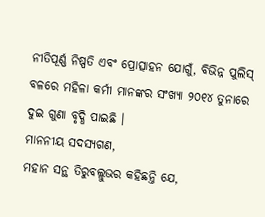ନୀତିପୂର୍ଣ୍ଣ ନିଷ୍ପତି ଏବଂ ପ୍ରୋତ୍ସାହନ ଯୋଗୁଁ, ବିଭିନ୍ନ ପୁଲିସ୍ ବଳରେ ମହିଳା କର୍ମୀ ମାନଙ୍କର ସଂଖ୍ୟା ୨୦୧୪ ତୁନାରେ ଦୁଇ ଗୁଣା ବୃଦ୍ଧି ପାଇଛି ।
ମାନନୀୟ ସଦସ୍ୟଗଣ,
ମହାନ ସନ୍ଥ ତିରୁବଲ୍ଲୁଭର କହିଛନ୍ତି ଯେ,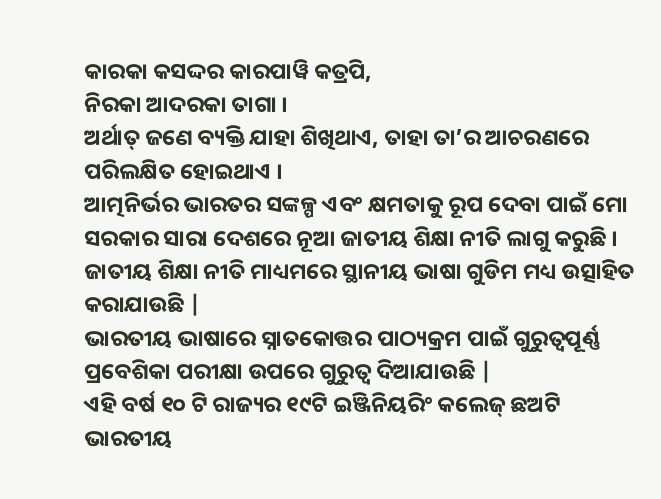କାରକା କସଦ୍ଦର କାରପାୱି କତ୍ରପି,
ନିରକା ଆଦରକା ତାଗା ।
ଅର୍ଥାତ୍ ଜଣେ ବ୍ୟକ୍ତି ଯାହା ଶିଖିଥାଏ, ତାହା ତା’ର ଆଚରଣରେ ପରିଲକ୍ଷିତ ହୋଇଥାଏ ।
ଆତ୍ମନିର୍ଭର ଭାରତର ସଙ୍କଳ୍ପ ଏବଂ କ୍ଷମତାକୁ ରୂପ ଦେବା ପାଇଁ ମୋ ସରକାର ସାରା ଦେଶରେ ନୂଆ ଜାତୀୟ ଶିକ୍ଷା ନୀତି ଲାଗୁ କରୁଛି ।
ଜାତୀୟ ଶିକ୍ଷା ନୀତି ମାଧ୍ୟମରେ ସ୍ଥାନୀୟ ଭାଷା ଗୁଡିମ ମଧ୍ୟ ଉତ୍ସାହିତ କରାଯାଉଛି |
ଭାରତୀୟ ଭାଷାରେ ସ୍ନାତକୋତ୍ତର ପାଠ୍ୟକ୍ରମ ପାଇଁ ଗୁରୁତ୍ୱପୂର୍ଣ୍ଣ ପ୍ରବେଶିକା ପରୀକ୍ଷା ଉପରେ ଗୁରୁତ୍ୱ ଦିଆଯାଉଛି |
ଏହି ବର୍ଷ ୧୦ ଟି ରାଜ୍ୟର ୧୯ଟି ଇଞ୍ଜିନିୟରିଂ କଲେଜ୍ ଛଅଟି ଭାରତୀୟ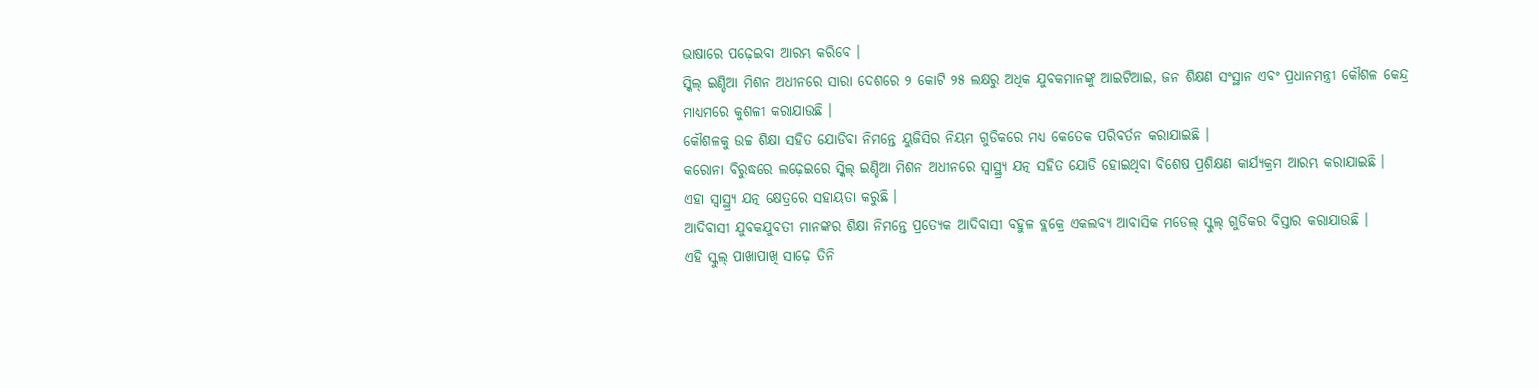ଭାଷାରେ ପଢ଼େଇବା ଆରମ୍ଭ କରିବେ ।
ସ୍କିଲ୍ ଇଣ୍ଡିଆ ମିଶନ ଅଧୀନରେ ସାରା ଦେଶରେ ୨ କୋଟି ୨୫ ଲକ୍ଷରୁ ଅଧିକ ଯୁବକମାନଙ୍କୁ ଆଇଟିଆଇ, ଜନ ଶିକ୍ଷଣ ସଂସ୍ଥାନ ଏବଂ ପ୍ରଧାନମନ୍ତ୍ରୀ କୌଶଳ କେନ୍ଦ୍ର ମାଧ୍ୟମରେ କୁଶଳୀ କରାଯାଉଛି ।
କୌଶଳକୁ ଉଚ୍ଚ ଶିକ୍ଷା ସହିତ ଯୋଡିବା ନିମନ୍ତେ ୟୁଜିସିର ନିୟମ ଗୁଡିକରେ ମଧ୍ୟ କେତେକ ପରିବର୍ତନ କରାଯାଇଛି ।
କରୋନା ବିରୁଦ୍ଧରେ ଲଢ଼େଇରେ ସ୍କିଲ୍ ଇଣ୍ଡିଆ ମିଶନ ଅଧୀନରେ ସ୍ୱାସ୍ଥ୍ର୍ୟ ଯତ୍ନ ସହିତ ଯୋଡି ହୋଇଥିବା ବିଶେଷ ପ୍ରଶିକ୍ଷଣ କାର୍ଯ୍ୟକ୍ରମ ଆରମ୍ଭ କରାଯାଇଛି ।
ଏହା ସ୍ୱାସ୍ଥ୍ର୍ୟ ଯତ୍ନ କ୍ଷେତ୍ରରେ ସହାୟତା କରୁଛି ।
ଆଦିବାସୀ ଯୁବକଯୁବତୀ ମାନଙ୍କର ଶିକ୍ଷା ନିମନ୍ତେ ପ୍ରତ୍ୟେକ ଆଦିବାସୀ ବହୁଳ ବ୍ଲକ୍ରେ ଏକଲବ୍ୟ ଆବାସିକ ମଡେଲ୍ ସ୍କୁଲ୍ ଗୁଡିକର ବିସ୍ତାର କରାଯାଉଛି ।
ଏହି ସ୍କୁଲ୍ ପାଖାପାଖି ସାଢ଼େ ତିନି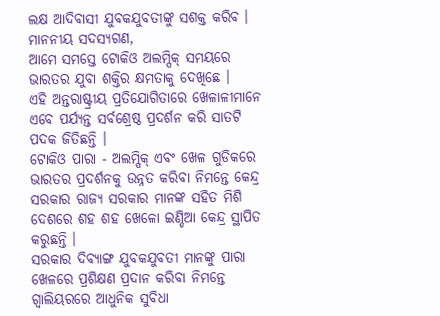ଲକ୍ଷ ଆଦିବାସୀ ଯୁବକଯୁବତୀଙ୍କୁ ସଶକ୍ତ କରିବ ।
ମାନନୀୟ ସଦସ୍ୟଗଣ,
ଆମେ ସମସ୍ତେ ଟୋକିଓ ଅଲମ୍ପିକ୍ ସମୟରେ ଭାରତର ଯୁବା ଶକ୍ତିର କ୍ଷମତାକୁ ଦେଖିଛେ ।
ଏହି ଅନ୍ତରାଷ୍ଟ୍ରୀୟ ପ୍ରତିଯୋଗିତାରେ ଖେଳାଳୀମାନେ ଏବେ ପର୍ଯ୍ୟନ୍ତ ସର୍ବଶ୍ରେଷ୍ଠ ପ୍ରଦର୍ଶନ କରି ସାତଟି ପଦକ ଜିତିଛନ୍ତି ।
ଟୋକିଓ ପାରା - ଅଲମ୍ପିକ୍ ଏବଂ ଖେଳ ଗୁଡିକରେ ଭାରତର ପ୍ରଦର୍ଶନକୁ ଉନ୍ନତ କରିବା ନିମନ୍ତେ କେନ୍ଦ୍ର ସରକାର ରାଜ୍ୟ ସରକାର ମାନଙ୍କ ସହିତ ମିଶି ଦେଶରେ ଶହ ଶହ ଖେଳୋ ଇଣ୍ଡିଆ କେନ୍ଦ୍ର ସ୍ଥାପିତ କରୁଛନ୍ତି ।
ସରକାର ଦିବ୍ୟାଙ୍ଗ ଯୁବକଯୁବତୀ ମାନଙ୍କୁ ପାରା ଖେଳରେ ପ୍ରଶିକ୍ଷଣ ପ୍ରଦାନ କରିବା ନିମନ୍ତେ ଗ୍ୱାଲିୟରରେ ଆଧୁନିକ ସୁବିଧା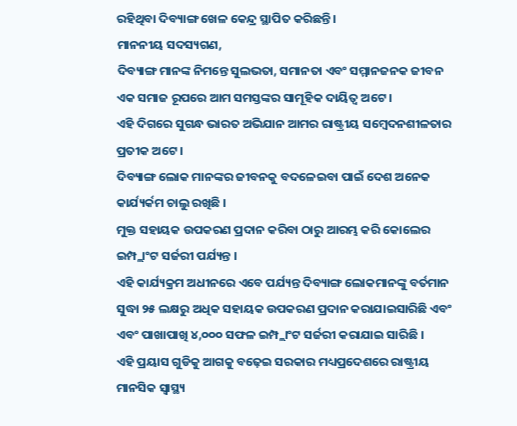ରହିଥିବା ଦିବ୍ୟାଙ୍ଗ ଖେଳ କେନ୍ଦ୍ର ସ୍ଥାପିତ କରିଛନ୍ତି ।
ମାନନୀୟ ସଦସ୍ୟଗଣ,
ଦିବ୍ୟାଙ୍ଗ ମାନଙ୍କ ନିମନ୍ତେ ସୁଲଭତା, ସମାନତା ଏବଂ ସମ୍ମାନଜନକ ଜୀବନ ଏକ ସମାଜ ରୂପରେ ଆମ ସମସ୍ତଙ୍କର ସାମୂହିକ ଦାୟିତ୍ୱ ଅଟେ ।
ଏହି ଦିଗରେ ସୁଗନ୍ଧ ଭାରତ ଅଭିଯାନ ଆମର ରାଷ୍ଟ୍ରୀୟ ସମ୍ବେଦନଶୀଳତାର ପ୍ରତୀକ ଅଟେ ।
ଦିବ୍ୟାଙ୍ଗ ଲୋକ ମାନଙ୍କର ଜୀବନକୁ ବଦଳେଇବା ପାଇଁ ଦେଶ ଅନେକ କାର୍ଯ୍ୟର୍କମ ଚାଲୁ ରଖିଛି ।
ମୁକ୍ତ ସହାୟକ ଉପକରଣ ପ୍ରଦାନ କରିବା ଠାରୁ ଆରମ୍ଭ କରି କୋଲେର ଇମ୍ପ୍ଲାଂଟ ସର୍ଜରୀ ପର୍ଯ୍ୟନ୍ତ ।
ଏହି କାର୍ଯ୍ୟକ୍ରମ ଅଧୀନରେ ଏବେ ପର୍ଯ୍ୟନ୍ତ ଦିବ୍ୟାଙ୍ଗ ଲୋକମାନଙ୍କୁ ବର୍ତମାନ ସୁଦ୍ଧା ୨୫ ଲକ୍ଷରୁ ଅଧିକ ସହାୟକ ଉପକରଣ ପ୍ରଦାନ କରାଯାଇସାରିଛି ଏବଂ ଏବଂ ପାଖାପାଖି ୪,୦୦୦ ସଫଳ ଇମ୍ପ୍ଲାଂଟ ସର୍ଜରୀ କରାଯାଇ ସାରିଛି ।
ଏହି ପ୍ରୟାସ ଗୁଡିକୁ ଆଗକୁ ବଢ଼େଇ ସରକାର ମଧ୍ୟପ୍ରଦେଶରେ ରାଷ୍ଟ୍ରୀୟ ମାନସିକ ସ୍ୱାସ୍ଥ୍ୟ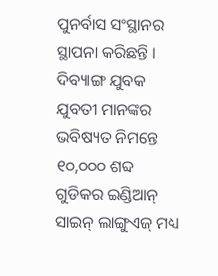ପୁନର୍ବାସ ସଂସ୍ଥାନର ସ୍ଥାପନା କରିଛନ୍ତି ।
ଦିବ୍ୟାଙ୍ଗ ଯୁବକ ଯୁବତୀ ମାନଙ୍କର ଭବିଷ୍ୟତ ନିମନ୍ତେ ୧୦,୦୦୦ ଶବ୍ଦ ଗୁଡିକର ଇଣ୍ଡିଆନ୍ ସାଇନ୍ ଲାଙ୍ଗୁଏଜ୍ ମଧ୍ୟ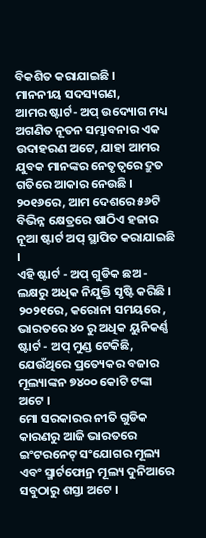ବିକଶିତ କରାଯାଇଛି ।
ମାନନୀୟ ସଦସ୍ୟଗଣ,
ଆମର ଷ୍ଟାର୍ଟ- ଅପ୍ ଉଦ୍ୟୋଗ ମଧ୍ୟ ଅଗଣିତ ନୂତନ ସମ୍ଭାବନାର ଏକ ଉଦାହରଣ ଅଟେ, ଯାହା ଆମର ଯୁବକ ମାନଙ୍କର ନେତୃତ୍ୱରେ ଦ୍ରୁତ ଗତିରେ ଆକାର ନେଉଛି ।
୨୦୧୬ରେ, ଆମ ଦେଶରେ ୫୬ଟି ବିଭିନ୍ନ କ୍ଷେତ୍ରରେ ଷାଠିଏ ହଜାର ନୂଆ ଷ୍ଟାର୍ଟ ଅପ୍ ସ୍ଥାପିତ କରାଯାଇଛି ।
ଏହି ଷ୍ଟାର୍ଟ - ଅପ୍ ଗୁଡିକ ଛଅ - ଲକ୍ଷରୁ ଅଧିକ ନିଯୁକ୍ତି ସୃଷ୍ଟି କରିଛି ।
୨୦୨୧ରେ, କରୋନା ସମୟରେ , ଭାରତରେ ୪୦ ରୁ ଅଧିକ ୟୁନିକର୍ଣ୍ଣ ଷ୍ଟାର୍ଟ - ଅପ୍ ମୁଣ୍ଡ ଟେକିଛି, ଯେଉଁଥିରେ ପ୍ରତ୍ୟେକର ବଜାର ମୂଲ୍ୟାଙ୍କନ ୭୪୦୦ କୋଟି ଟଙ୍କା ଅଟେ ।
ମୋ ସରକାରର ନୀତି ଗୁଡିକ କାରଣରୁ ଆଜି ଭାରତରେ ଇଂଟରନେଟ୍ ସଂଯୋଗର ମୂଲ୍ୟ ଏବଂ ସ୍ମାର୍ଟଫୋନ୍ର ମୂଲ୍ୟ ଦୁନିଆରେ ସବୁଠାରୁ ଶସ୍ତା ଅଟେ ।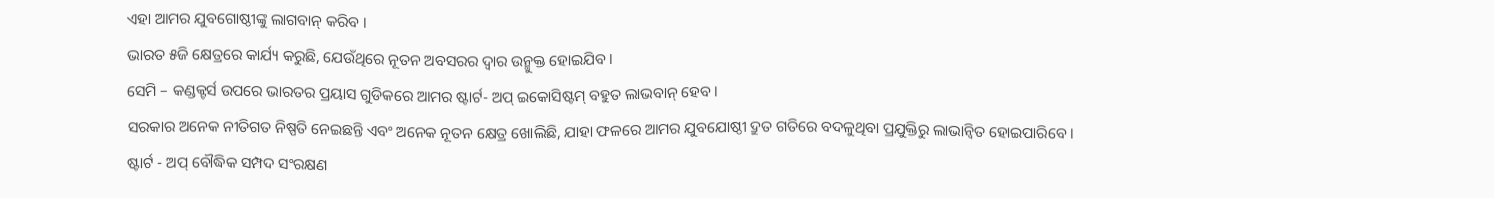ଏହା ଆମର ଯୁବଗୋଷ୍ଠୀଙ୍କୁ ଲାଗବାନ୍ କରିବ ।
ଭାରତ ୫ଜି କ୍ଷେତ୍ରରେ କାର୍ଯ୍ୟ କରୁଛି, ଯେଉଁଥିରେ ନୂତନ ଅବସରର ଦ୍ୱାର ଉନ୍ମୁକ୍ତ ହୋଇଯିବ ।
ସେମି – କଣ୍ଡକ୍ଟର୍ସ ଉପରେ ଭାରତର ପ୍ରୟାସ ଗୁଡିକରେ ଆମର ଷ୍ଟାର୍ଟ- ଅପ୍ ଇକୋସିଷ୍ଟମ୍ ବହୁତ ଲାଭବାନ୍ ହେବ ।
ସରକାର ଅନେକ ନୀତିଗତ ନିଷ୍ପତି ନେଇଛନ୍ତି ଏବଂ ଅନେକ ନୂତନ କ୍ଷେତ୍ର ଖୋଲିଛି, ଯାହା ଫଳରେ ଆମର ଯୁବଯୋଷ୍ଠୀ ଦ୍ରୁତ ଗତିରେ ବଦଳୁଥିବା ପ୍ରଯୁକ୍ତିରୁ ଲାଭାନ୍ୱିତ ହୋଇପାରିବେ ।
ଷ୍ଟାର୍ଟ - ଅପ୍ ବୌଦ୍ଧିକ ସମ୍ପଦ ସଂରକ୍ଷଣ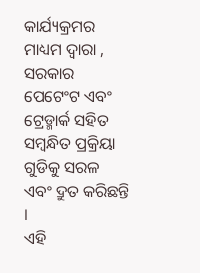କାର୍ଯ୍ୟକ୍ରମର ମାଧ୍ୟମ ଦ୍ୱାରା , ସରକାର ପେଟେଂଟ ଏବଂ ଟ୍ରେଡ୍ମାର୍କ ସହିତ ସମ୍ବନ୍ଧିତ ପ୍ରକ୍ରିୟା ଗୁଡିକୁ ସରଳ ଏବଂ ଦ୍ରୁତ କରିଛନ୍ତି ।
ଏହି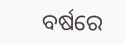ବର୍ଷରେ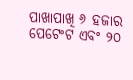ପାଖାପାଖି ୬ ହଜାର ପେଟେଂଟ ଏବଂ ୨୦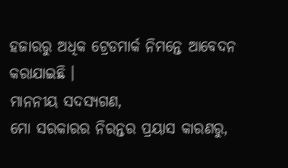ହଜାରରୁ ଅଧିକ ଟ୍ରେଡମାର୍କ ନିମନ୍ତେ ଆବେଦନ କରାଯାଇଛି ।
ମାନନୀୟ ସଦସ୍ୟଗଣ,
ମୋ ସରକାରର ନିରନ୍ତର ପ୍ରୟାସ କାରଣରୁ,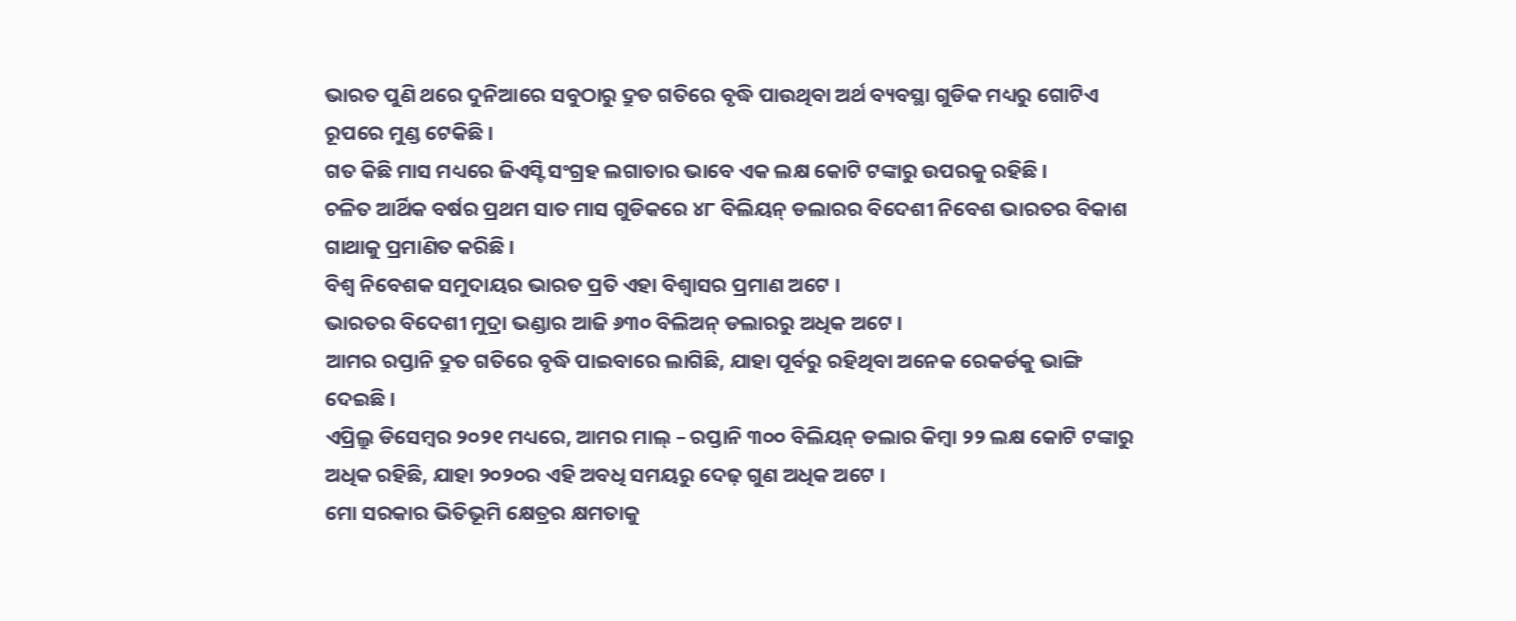ଭାରତ ପୁଣି ଥରେ ଦୁନିଆରେ ସବୁଠାରୁ ଦ୍ରୁତ ଗତିରେ ବୃଦ୍ଧି ପାଉଥିବା ଅର୍ଥ ବ୍ୟବସ୍ଥା ଗୁଡିକ ମଧ୍ୟରୁ ଗୋଟିଏ ରୂପରେ ମୁଣ୍ଡ ଟେକିଛି ।
ଗତ କିଛି ମାସ ମଧ୍ୟରେ ଜିଏସ୍ଟି ସଂଗ୍ରହ ଲଗାତାର ଭାବେ ଏକ ଲକ୍ଷ କୋଟି ଟଙ୍କାରୁ ଉପରକୁ ରହିଛି ।
ଚଳିତ ଆର୍ଥିକ ବର୍ଷର ପ୍ରଥମ ସାତ ମାସ ଗୁଡିକରେ ୪୮ ବିଲିୟନ୍ ଡଲାରର ବିଦେଶୀ ନିବେଶ ଭାରତର ବିକାଶ ଗାଥାକୁ ପ୍ରମାଣିତ କରିଛି ।
ବିଶ୍ୱ ନିବେଶକ ସମୁଦାୟର ଭାରତ ପ୍ରତି ଏହା ବିଶ୍ୱାସର ପ୍ରମାଣ ଅଟେ ।
ଭାରତର ବିଦେଶୀ ମୁଦ୍ରା ଭଣ୍ଡାର ଆଜି ୬୩୦ ବିଲିଅନ୍ ଡଲାରରୁ ଅଧିକ ଅଟେ ।
ଆମର ରପ୍ତାନି ଦ୍ରୁତ ଗତିରେ ବୃଦ୍ଧି ପାଇବାରେ ଲାଗିଛି, ଯାହା ପୂର୍ବରୁ ରହିଥିବା ଅନେକ ରେକର୍ଡକୁ ଭାଙ୍ଗି ଦେଇଛି ।
ଏପ୍ରିଲ୍ରୁ ଡିସେମ୍ବର ୨୦୨୧ ମଧ୍ୟରେ, ଆମର ମାଲ୍ – ରପ୍ତାନି ୩୦୦ ବିଲିୟନ୍ ଡଲାର କିମ୍ବା ୨୨ ଲକ୍ଷ କୋଟି ଟଙ୍କାରୁ ଅଧିକ ରହିଛି, ଯାହା ୨୦୨୦ର ଏହି ଅବଧି ସମୟରୁ ଦେଢ଼ ଗୁଣ ଅଧିକ ଅଟେ ।
ମୋ ସରକାର ଭିତିଭୂମି କ୍ଷେତ୍ରର କ୍ଷମତାକୁ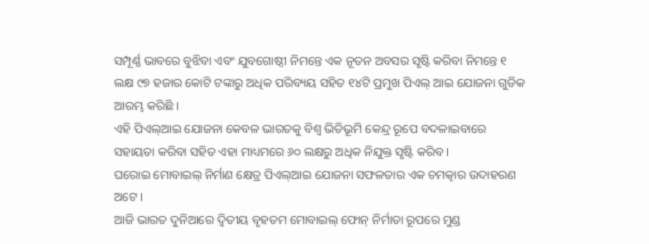ସମ୍ପୂର୍ଣ୍ଣ ଭାବରେ ବୁଝିବା ଏବଂ ଯୁବଗୋଷ୍ଠୀ ନିମନ୍ତେ ଏକ ନୂତନ ଅବସର ସୃଷ୍ଟି କରିବା ନିମନ୍ତେ ୧ ଲକ୍ଷ ୯୭ ହଜାର କୋଟି ଟଙ୍କାରୁ ଅଧିକ ପରିବ୍ୟୟ ସହିତ ୧୪ଟି ପ୍ରମୁଖ ପିଏଲ୍ ଆଇ ଯୋଜନା ଗୁଡିକ ଆରମ୍ଭ କରିଛି ।
ଏହି ପିଏଲ୍ଆଇ ଯୋଜନା କେବଳ ଭାରତକୁ ବିଶ୍ୱ ଭିତିଭୂମି କେନ୍ଦ୍ର ରୂପେ ବଦଳାଇବାରେ ସହାୟତା କରିବା ସହିତ ଏହା ମାଧ୍ୟମରେ ୬୦ ଲକ୍ଷରୁ ଅଧିକ ନିଯୁକ୍ତ ସୃଷ୍ଟି କରିବ ।
ଘରୋଇ ମୋବାଇଲ୍ ନିର୍ମାଣ କ୍ଷେତ୍ର ପିଏଲ୍ଆଇ ଯୋଜନା ସଫଳତାର ଏକ ଚମତ୍କାର ଉଦାହରଣ ଅଟେ ।
ଆଜି ଭାରତ ଦୁନିଆରେ ଦ୍ୱିତୀୟ ବୃହତମ ମୋବାଇଲ୍ ଫୋନ୍ ନିର୍ମାତା ରୂପରେ ମୁଣ୍ଡ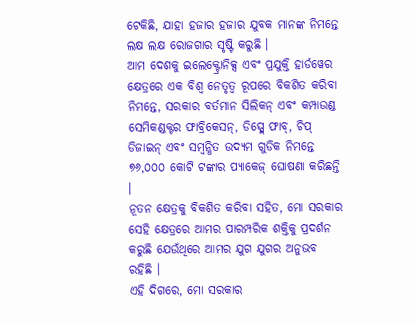ଟେକିଛି, ଯାହା ହଜାର ହଜାର ଯୁବକ ମାନଙ୍କ ନିମନ୍ତେ ଲକ୍ଷ ଲକ୍ଷ ରୋଜଗାର ସୃଷ୍ଟି କରୁଛି ।
ଆମ ଦେଶକୁ ଇଲେକ୍ଟ୍ରୋନିକ୍ସ ଏବଂ ପ୍ରଯୁକ୍ତି ହାର୍ଡୱେର କ୍ଷେତ୍ରରେ ଏକ ବିଶ୍ୱ ନେତୃତ୍ୱ ରୂପରେ ବିକଶିତ କରିବା ନିମନ୍ତେ, ସରକାର ବର୍ତମାନ ସିଲିକନ୍ ଏବଂ କମ୍ପାଉଣ୍ଡ ସେମିକଣ୍ଡକ୍ଟର ଫାବ୍ରିକେସନ୍, ଡିସ୍ପ୍ଲେ ଫାବ୍, ଚିପ୍ ଡିଜାଇନ୍ ଏବଂ ସମ୍ବନ୍ଧିତ ଉଦ୍ୟମ ଗୁଡିକ ନିମନ୍ତେ ୭୬,୦୦୦ କୋଟି ଟଙ୍କାର ପ୍ୟାକେଜ୍ ଘୋଷଣା କରିଛନ୍ତି ।
ନୂତନ କ୍ଷେତ୍ରକୁ ବିକଶିତ କରିବା ସହିତ, ମୋ ସରକାର ସେହି କ୍ଷେତ୍ରରେ ଆମର ପାରମ୍ପରିକ ଶକ୍ତିକୁ ପ୍ରଦର୍ଶନ କରୁଛି ଯେଉଁଥିରେ ଆମର ଯୁଗ ଯୁଗର ଅନୁଭବ ରହିଛି ।
ଏହି ଦିଗରେ, ମୋ ସରକାର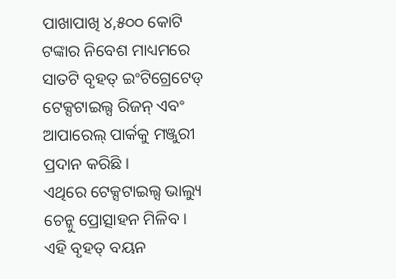ପାଖାପାଖି ୪,୫୦୦ କୋଟି ଟଙ୍କାର ନିବେଶ ମାଧ୍ୟମରେ ସାତଟି ବୃହତ୍ ଇଂଟିଗ୍ରେଟେଡ୍ ଟେକ୍ସଟାଇଲ୍ସ ରିଜନ୍ ଏବଂ ଆପାରେଲ୍ ପାର୍କକୁ ମଞ୍ଜୁରୀ ପ୍ରଦାନ କରିଛି ।
ଏଥିରେ ଟେକ୍ସଟାଇଲ୍ସ ଭାଲ୍ୟୁ ଚେନ୍କୁ ପ୍ରୋତ୍ସାହନ ମିଳିବ ।
ଏହି ବୃହତ୍ ବୟନ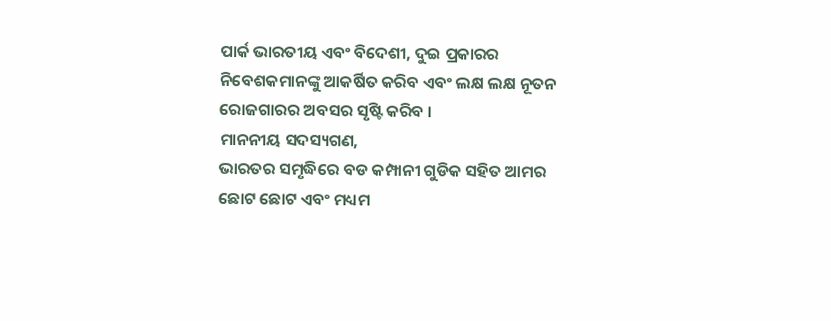ପାର୍କ ଭାରତୀୟ ଏବଂ ବିଦେଶୀ, ଦୁଇ ପ୍ରକାରର ନିବେଶକମାନଙ୍କୁ ଆକର୍ଷିତ କରିବ ଏବଂ ଲକ୍ଷ ଲକ୍ଷ ନୂତନ ରୋଜଗାରର ଅବସର ସୃଷ୍ଟି କରିବ ।
ମାନନୀୟ ସଦସ୍ୟଗଣ,
ଭାରତର ସମୃଦ୍ଧିରେ ବଡ କମ୍ପାନୀ ଗୁଡିକ ସହିତ ଆମର ଛୋଟ ଛୋଟ ଏବଂ ମଧ୍ୟମ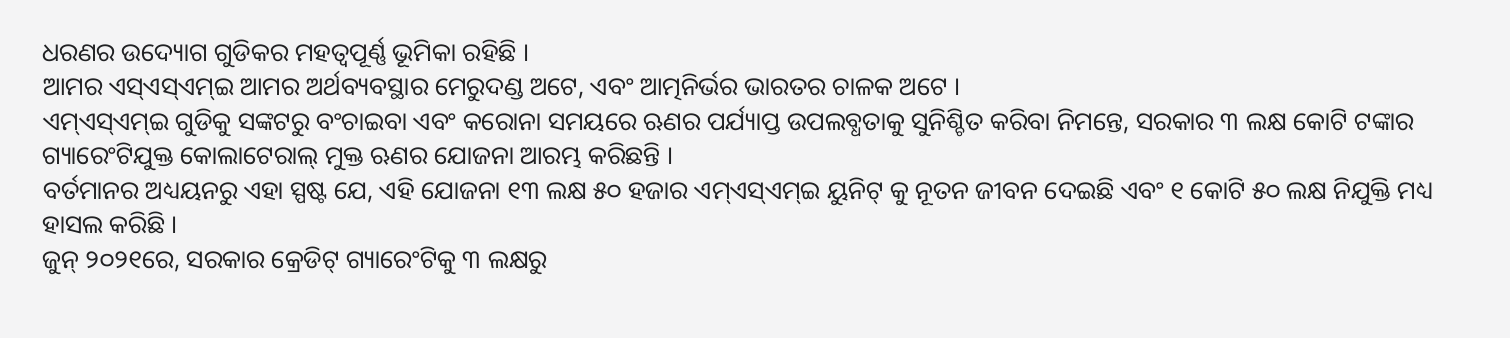ଧରଣର ଉଦ୍ୟୋଗ ଗୁଡିକର ମହତ୍ୱପୂର୍ଣ୍ଣ ଭୂମିକା ରହିଛି ।
ଆମର ଏସ୍ଏସ୍ଏମ୍ଇ ଆମର ଅର୍ଥବ୍ୟବସ୍ଥାର ମେରୁଦଣ୍ଡ ଅଟେ, ଏବଂ ଆତ୍ମନିର୍ଭର ଭାରତର ଚାଳକ ଅଟେ ।
ଏମ୍ଏସ୍ଏମ୍ଇ ଗୁଡିକୁ ସଙ୍କଟରୁ ବଂଚାଇବା ଏବଂ କରୋନା ସମୟରେ ଋଣର ପର୍ଯ୍ୟାପ୍ତ ଉପଲବ୍ଧତାକୁ ସୁନିଶ୍ଚିତ କରିବା ନିମନ୍ତେ, ସରକାର ୩ ଲକ୍ଷ କୋଟି ଟଙ୍କାର ଗ୍ୟାରେଂଟିଯୁକ୍ତ କୋଲାଟେରାଲ୍ ମୁକ୍ତ ଋଣର ଯୋଜନା ଆରମ୍ଭ କରିଛନ୍ତି ।
ବର୍ତମାନର ଅଧ୍ୟୟନରୁ ଏହା ସ୍ପଷ୍ଟ ଯେ, ଏହି ଯୋଜନା ୧୩ ଲକ୍ଷ ୫୦ ହଜାର ଏମ୍ଏସ୍ଏମ୍ଇ ୟୁନିଟ୍ କୁ ନୂତନ ଜୀବନ ଦେଇଛି ଏବଂ ୧ କୋଟି ୫୦ ଲକ୍ଷ ନିଯୁକ୍ତି ମଧ୍ୟ ହାସଲ କରିଛି ।
ଜୁନ୍ ୨୦୨୧ରେ, ସରକାର କ୍ରେଡିଟ୍ ଗ୍ୟାରେଂଟିକୁ ୩ ଲକ୍ଷରୁ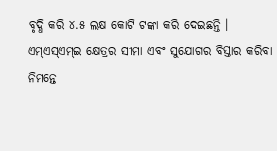ବୃଦ୍ଧି କରି ୪.୫ ଲକ୍ଷ କୋଟି ଟଙ୍କା କରି ଦେଇଛନ୍ତି ।
ଏମ୍ଏସ୍ଏମ୍ଇ କ୍ଷେତ୍ରର ସୀମା ଏବଂ ସୁଯୋଗର ବିସ୍ତାର କରିବା ନିମନ୍ତେ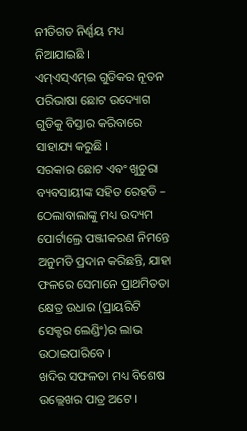ନୀତିଗତ ନିର୍ଣ୍ଣୟ ମଧ୍ୟ ନିଆଯାଇଛି ।
ଏମ୍ଏସ୍ଏମ୍ଇ ଗୁଡିକର ନୂତନ ପରିଭାଷା ଛୋଟ ଉଦ୍ୟୋଗ ଗୁଡିକୁ ବିସ୍ତାର କରିବାରେ ସାହାଯ୍ୟ କରୁଛି ।
ସରକାର ଛୋଟ ଏବଂ ଖୁଚୁରା ବ୍ୟବସାୟୀଙ୍କ ସହିତ ରେହଡି – ଠେଲାବାଲାଙ୍କୁ ମଧ୍ୟ ଉଦ୍ୟମ ପୋର୍ଟାଲ୍ରେ ପଞ୍ଜୀକରଣ ନିମନ୍ତେ ଅନୁମତି ପ୍ରଦାନ କରିଛନ୍ତି, ଯାହା ଫଳରେ ସେମାନେ ପ୍ରାଥମିତତା କ୍ଷେତ୍ର ଉଧାର (ପ୍ରାୟରିଟି ସେକ୍ଟର ଲେଣ୍ଡିଂ)ର ଲାଭ ଉଠାଇପାରିବେ ।
ଖଦିର ସଫଳତା ମଧ୍ୟ ବିଶେଷ ଉଲ୍ଲେଖର ପାତ୍ର ଅଟେ ।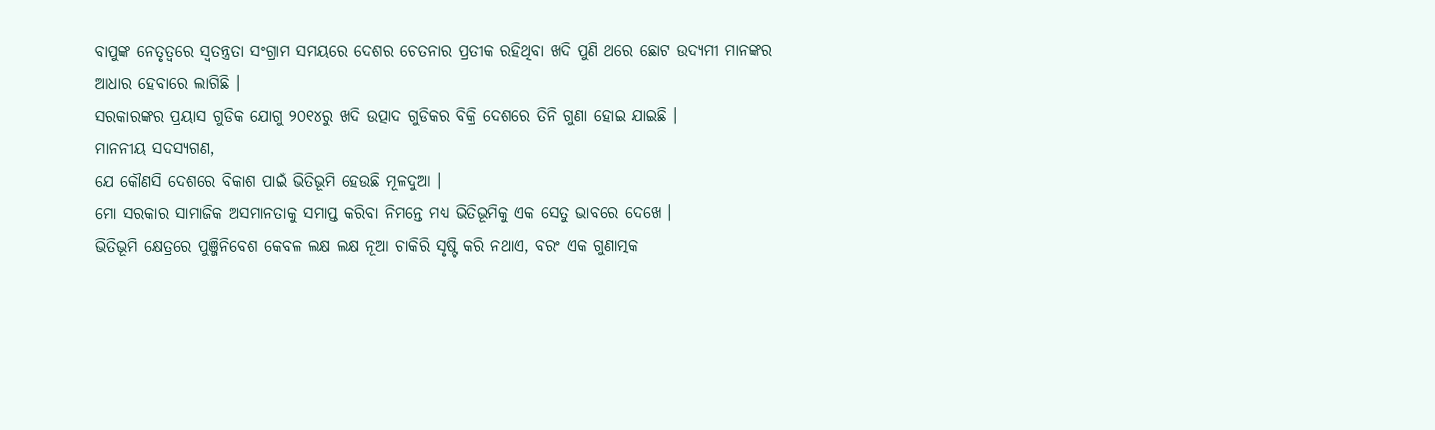ବାପୁଙ୍କ ନେତୃତ୍ୱରେ ସ୍ୱତନ୍ତ୍ରତା ସଂଗ୍ରାମ ସମୟରେ ଦେଶର ଚେତନାର ପ୍ରତୀକ ରହିଥିବା ଖଦି ପୁଣି ଥରେ ଛୋଟ ଉଦ୍ୟମୀ ମାନଙ୍କର ଆଧାର ହେବାରେ ଲାଗିଛି ।
ସରକାରଙ୍କର ପ୍ରୟାସ ଗୁଡିକ ଯୋଗୁ ୨୦୧୪ରୁ ଖଦି ଉତ୍ପାଦ ଗୁଡିକର ବିକ୍ରି ଦେଶରେ ତିନି ଗୁଣା ହୋଇ ଯାଇଛି ।
ମାନନୀୟ ସଦସ୍ୟଗଣ,
ଯେ କୌଣସି ଦେଶରେ ବିକାଶ ପାଇଁ ଭିତିଭୂମି ହେଉଛି ମୂଳଦୁଆ ।
ମୋ ସରକାର ସାମାଜିକ ଅସମାନତାକୁ ସମାପ୍ତ କରିବା ନିମନ୍ତେ ମଧ୍ୟ ଭିତିଭୂମିକୁ ଏକ ସେତୁ ଭାବରେ ଦେଖେ ।
ଭିତିଭୂମି କ୍ଷେତ୍ରରେ ପୁଞ୍ଜିନିବେଶ କେବଳ ଲକ୍ଷ ଲକ୍ଷ ନୂଆ ଚାକିରି ସୃଷ୍ଟି କରି ନଥାଏ, ବରଂ ଏକ ଗୁଣାତ୍ମକ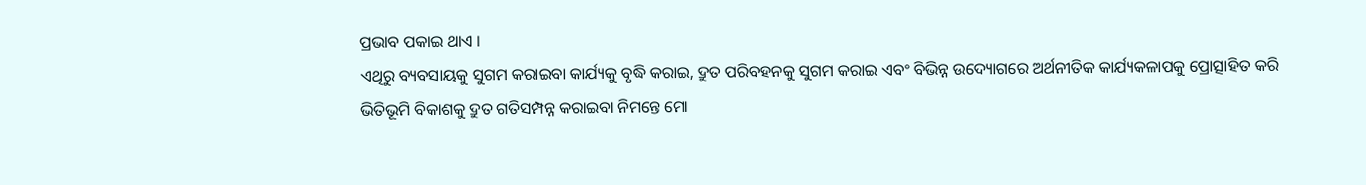ପ୍ରଭାବ ପକାଇ ଥାଏ ।
ଏଥିରୁ ବ୍ୟବସାୟକୁ ସୁଗମ କରାଇବା କାର୍ଯ୍ୟକୁ ବୃଦ୍ଧି କରାଇ, ଦ୍ରୁତ ପରିବହନକୁ ସୁଗମ କରାଇ ଏବଂ ବିଭିନ୍ନ ଉଦ୍ୟୋଗରେ ଅର୍ଥନୀତିକ କାର୍ଯ୍ୟକଳାପକୁ ପ୍ରୋତ୍ସାହିତ କରି
ଭିତିଭୂମି ବିକାଶକୁ ଦ୍ରୁତ ଗତିସମ୍ପନ୍ନ କରାଇବା ନିମନ୍ତେ ମୋ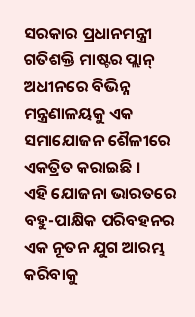ସରକାର ପ୍ରଧାନମନ୍ତ୍ରୀ ଗତିଶକ୍ତି ମାଷ୍ଟର ପ୍ଲାନ୍ ଅଧୀନରେ ବିଭିନ୍ନ ମନ୍ତ୍ରଣାଳୟକୁ ଏକ ସମାଯୋଜନ ଶୈଳୀରେ ଏକତ୍ରିତ କରାଇଛି ।
ଏହି ଯୋଜନା ଭାରତରେ ବହୁ-ପାକ୍ଷିକ ପରିବହନର ଏକ ନୂତନ ଯୁଗ ଆରମ୍ଭ କରିବାକୁ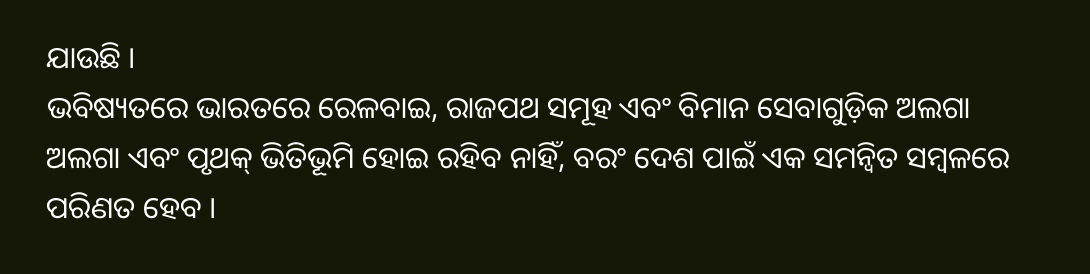ଯାଉଛି ।
ଭବିଷ୍ୟତରେ ଭାରତରେ ରେଳବାଇ, ରାଜପଥ ସମୂହ ଏବଂ ବିମାନ ସେବାଗୁଡ଼ିକ ଅଲଗା ଅଲଗା ଏବଂ ପୃଥକ୍ ଭିତିଭୂମି ହୋଇ ରହିବ ନାହିଁ, ବରଂ ଦେଶ ପାଇଁ ଏକ ସମନ୍ୱିତ ସମ୍ବଳରେ ପରିଣତ ହେବ ।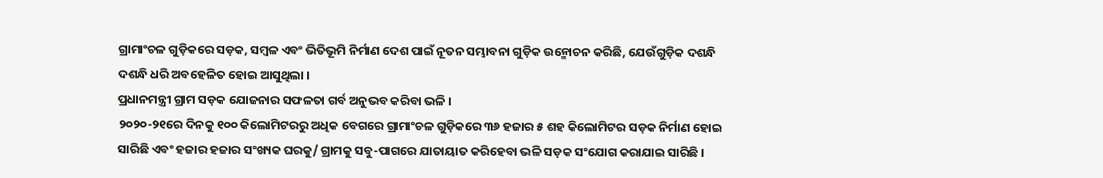ଗ୍ରାମାଂଚଳ ଗୁଡ଼ିକରେ ସଡ଼କ, ସମ୍ବଳ ଏବଂ ଭିତିଭୂମି ନିର୍ମାଣ ଦେଶ ପାଇଁ ନୂତନ ସମ୍ଭାବନା ଗୁଡ଼ିକ ଉନ୍ମୋଚନ କରିଛି, ଯେଉଁଗୁଡ଼ିକ ଦଶନ୍ଧି ଦଶନ୍ଧି ଧରି ଅବହେଳିତ ହୋଇ ଆସୁଥିଲା ।
ପ୍ରଧାନମନ୍ତ୍ରୀ ଗ୍ରାମ ସଡ଼କ ଯୋଜନାର ସଫଳତା ଗର୍ବ ଅନୁଭବ କରିବା ଭଳି ।
୨୦୨୦-୨୧ରେ ଦିନକୁ ୧୦୦ କିଲୋମିଟରରୁ ଅଧିକ ବେଗରେ ଗ୍ରାମାଂଚଳ ଗୁଡ଼ିକରେ ୩୬ ହଜାର ୫ ଶହ କିଲୋମିଟର ସଡ଼କ ନିର୍ମାଣ ହୋଇ ସାରିଛି ଏବଂ ହଜାର ହଜାର ସଂଖ୍ୟକ ଘରକୁ/ ଗ୍ରାମକୁ ସବୁ-ପାଗରେ ଯାତାୟାତ କରିହେବା ଭଳି ସଡ଼କ ସଂଯୋଗ କରାଯାଇ ସାରିଛି ।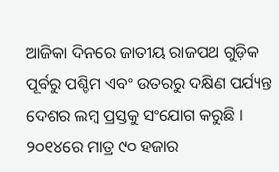ଆଜିକା ଦିନରେ ଜାତୀୟ ରାଜପଥ ଗୁଡ଼ିକ ପୂର୍ବରୁ ପଶ୍ଚିମ ଏବଂ ଉତରରୁ ଦକ୍ଷିଣ ପର୍ଯ୍ୟନ୍ତ ଦେଶର ଲମ୍ବ ପ୍ରସ୍ତକୁ ସଂଯୋଗ କରୁଛି ।
୨୦୧୪ରେ ମାତ୍ର ୯୦ ହଜାର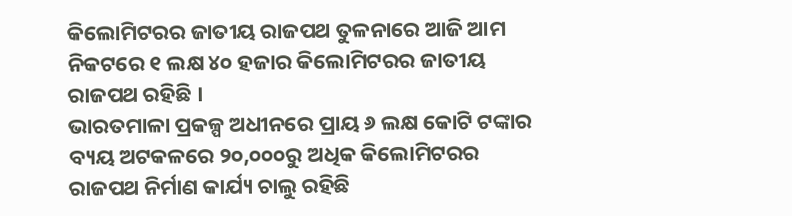କିଲୋମିଟରର ଜାତୀୟ ରାଜପଥ ତୁଳନାରେ ଆଜି ଆମ ନିକଟରେ ୧ ଲକ୍ଷ ୪୦ ହଜାର କିଲୋମିଟରର ଜାତୀୟ ରାଜପଥ ରହିଛି ।
ଭାରତମାଳା ପ୍ରକଳ୍ପ ଅଧୀନରେ ପ୍ରାୟ ୬ ଲକ୍ଷ କୋଟି ଟଙ୍କାର ବ୍ୟୟ ଅଟକଳରେ ୨୦,୦୦୦ରୁ ଅଧିକ କିଲୋମିଟରର ରାଜପଥ ନିର୍ମାଣ କାର୍ଯ୍ୟ ଚାଲୁ ରହିଛି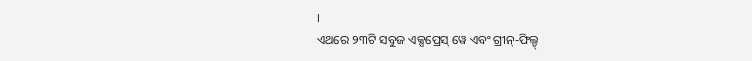।
ଏଥରେ ୨୩ଟି ସବୁଜ ଏକ୍ସପ୍ରେସ୍ ୱେ ଏବଂ ଗ୍ରୀନ୍-ଫିଲ୍ଡ୍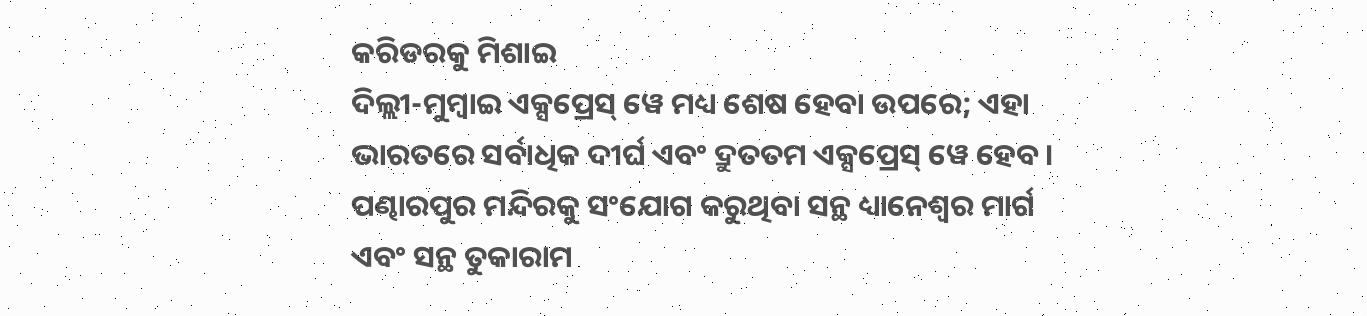କରିଡରକୁ ମିଶାଇ
ଦିଲ୍ଲୀ-ମୁମ୍ବାଇ ଏକ୍ସପ୍ରେସ୍ ୱେ ମଧ୍ୟ ଶେଷ ହେବା ଉପରେ; ଏହା ଭାରତରେ ସର୍ବାଧିକ ଦୀର୍ଘ ଏବଂ ଦ୍ରୁତତମ ଏକ୍ସପ୍ରେସ୍ ୱେ ହେବ ।
ପଣ୍ଢାରପୁର ମନ୍ଦିରକୁ ସଂଯୋଗ କରୁଥିବା ସନ୍ଥ ଧ୍ୟାନେଶ୍ୱର ମାର୍ଗ ଏବଂ ସନ୍ଥ ତୁକାରାମ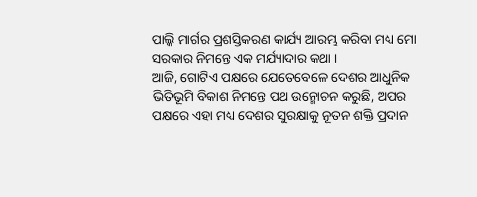ପାଲ୍କି ମାର୍ଗର ପ୍ରଶସ୍ତିକରଣ କାର୍ଯ୍ୟ ଆରମ୍ଭ କରିବା ମଧ୍ୟ ମୋ ସରକାର ନିମନ୍ତେ ଏକ ମର୍ଯ୍ୟାଦାର କଥା ।
ଆଜି, ଗୋଟିଏ ପକ୍ଷରେ ଯେତେବେଳେ ଦେଶର ଆଧୁନିକ ଭିତିଭୂମି ବିକାଶ ନିମନ୍ତେ ପଥ ଉନ୍ମୋଚନ କରୁଛି, ଅପର ପକ୍ଷରେ ଏହା ମଧ୍ୟ ଦେଶର ସୁରକ୍ଷାକୁ ନୂତନ ଶକ୍ତି ପ୍ରଦାନ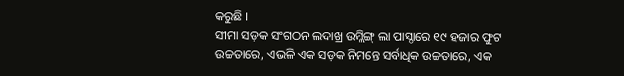କରୁଛି ।
ସୀମା ସଡ଼କ ସଂଗଠନ ଲଦାଖ୍ର ଉମ୍ଲିଙ୍ଗ୍ ଲା ପାସ୍ଠାରେ ୧୯ ହଜାର ଫୁଟ ଉଚ୍ଚତାରେ, ଏଭଳି ଏକ ସଡ଼କ ନିମନ୍ତେ ସର୍ବାଧିକ ଉଚ୍ଚତାରେ, ଏକ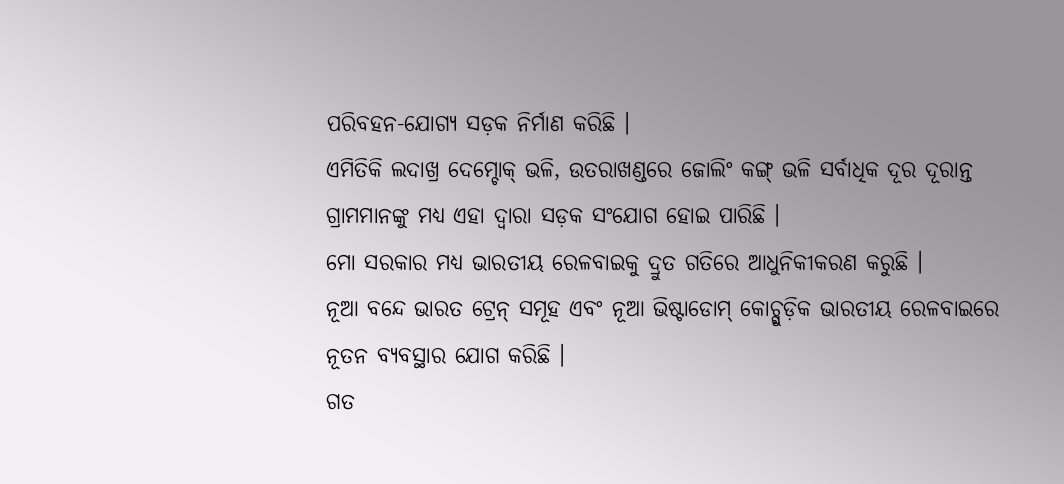ପରିବହନ-ଯୋଗ୍ୟ ସଡ଼କ ନିର୍ମାଣ କରିଛି ।
ଏମିତିକି ଲଦାଖ୍ର ଦେମ୍ଚୋକ୍ ଭଳି, ଉତରାଖଣ୍ଡରେ ଜୋଲିଂ କଙ୍ଗ୍ ଭଳି ସର୍ବାଧିକ ଦୂର ଦୂରାନ୍ତ ଗ୍ରାମମାନଙ୍କୁ ମଧ୍ୟ ଏହା ଦ୍ୱାରା ସଡ଼କ ସଂଯୋଗ ହୋଇ ପାରିଛି ।
ମୋ ସରକାର ମଧ୍ୟ ଭାରତୀୟ ରେଳବାଇକୁ ଦ୍ରୁତ ଗତିରେ ଆଧୁନିକୀକରଣ କରୁଛି ।
ନୂଆ ବନ୍ଦେ ଭାରତ ଟ୍ରେନ୍ ସମୂହ ଏବଂ ନୂଆ ଭିଷ୍ଟାଡୋମ୍ କୋଚ୍ଗୁଡ଼ିକ ଭାରତୀୟ ରେଳବାଇରେ ନୂତନ ବ୍ୟବସ୍ଥାର ଯୋଗ କରିଛି ।
ଗତ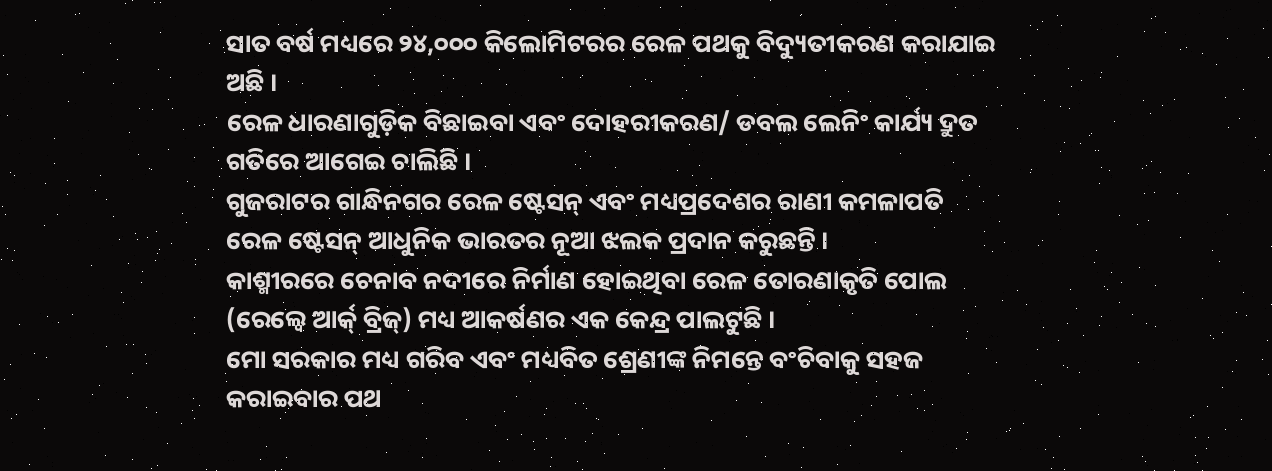ସାତ ବର୍ଷ ମଧ୍ୟରେ ୨୪,୦୦୦ କିଲୋମିଟରର ରେଳ ପଥକୁ ବିଦ୍ୟୁତୀକରଣ କରାଯାଇ ଅଛି ।
ରେଳ ଧାରଣାଗୁଡ଼ିକ ବିଛାଇବା ଏବଂ ଦୋହରୀକରଣ/ ଡବଲ ଲେନିଂ କାର୍ଯ୍ୟ ଦ୍ରୁତ ଗତିରେ ଆଗେଇ ଚାଲିଛି ।
ଗୁଜରାଟର ଗାନ୍ଧିନଗର ରେଳ ଷ୍ଟେସନ୍ ଏବଂ ମଧ୍ୟପ୍ରଦେଶର ରାଣୀ କମଳାପତି ରେଳ ଷ୍ଟେସନ୍ ଆଧୁନିକ ଭାରତର ନୂଆ ଝଲକ ପ୍ରଦାନ କରୁଛନ୍ତି ।
କାଶ୍ମୀରରେ ଚେନାବ ନଦୀରେ ନିର୍ମାଣ ହୋଇଥିବା ରେଳ ତୋରଣାକୃତି ପୋଲ (ରେଲ୍ୱେ ଆର୍କ୍ ବ୍ରିଜ୍) ମଧ୍ୟ ଆକର୍ଷଣର ଏକ କେନ୍ଦ୍ର ପାଲଟୁଛି ।
ମୋ ସରକାର ମଧ୍ୟ ଗରିବ ଏବଂ ମଧ୍ୟବିତ ଶ୍ରେଣୀଙ୍କ ନିମନ୍ତେ ବଂଚିବାକୁ ସହଜ କରାଇବାର ପଥ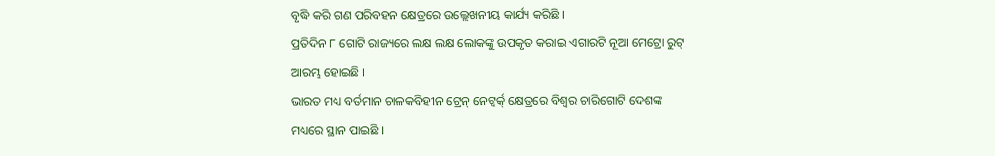ବୃଦ୍ଧି କରି ଗଣ ପରିବହନ କ୍ଷେତ୍ରରେ ଉଲ୍ଲେଖନୀୟ କାର୍ଯ୍ୟ କରିଛି ।
ପ୍ରତିଦିନ ୮ ଗୋଟି ରାଜ୍ୟରେ ଲକ୍ଷ ଲକ୍ଷ ଲୋକଙ୍କୁ ଉପକୃତ କରାଇ ଏଗାରଟି ନୂଆ ମେଟ୍ରୋ ରୁଟ୍ ଆରମ୍ଭ ହୋଇଛି ।
ଭାରତ ମଧ୍ୟ ବର୍ତମାନ ଚାଳକବିହୀନ ଟ୍ରେନ୍ ନେଟ୍ୱର୍କ୍ କ୍ଷେତ୍ରରେ ବିଶ୍ୱର ଚାରିଗୋଟି ଦେଶଙ୍କ ମଧ୍ୟରେ ସ୍ଥାନ ପାଇଛି ।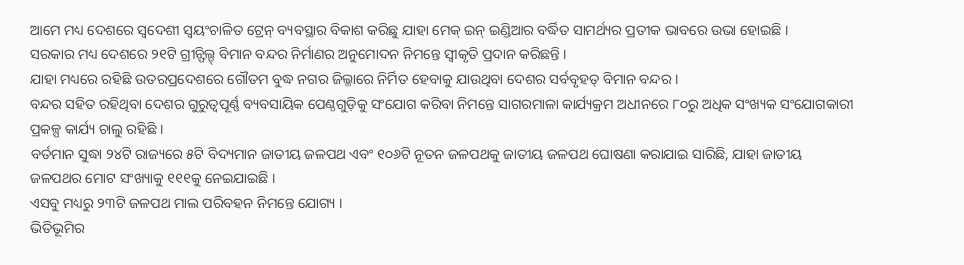ଆମେ ମଧ୍ୟ ଦେଶରେ ସ୍ୱଦେଶୀ ସ୍ୱୟଂଚାଳିତ ଟ୍ରେନ୍ ବ୍ୟବସ୍ଥାର ବିକାଶ କରିଛୁ ଯାହା ମେକ୍ ଇନ୍ ଇଣ୍ଡିଆର ବର୍ଦ୍ଧିତ ସାମର୍ଥ୍ୟର ପ୍ରତୀକ ଭାବରେ ଉଭା ହୋଇଛି ।
ସରକାର ମଧ୍ୟ ଦେଶରେ ୨୧ଟି ଗ୍ରୀନ୍ଫିଲ୍ଡ୍ ବିମାନ ବନ୍ଦର ନିର୍ମାଣର ଅନୁମୋଦନ ନିମନ୍ତେ ସ୍ୱୀକୃତି ପ୍ରଦାନ କରିଛନ୍ତି ।
ଯାହା ମଧ୍ୟରେ ରହିଛି ଉତରପ୍ରଦେଶରେ ଗୌତମ ବୁଦ୍ଧ ନଗର ଜିଲ୍ଳାରେ ନିର୍ମିତ ହେବାକୁ ଯାଉଥିବା ଦେଶର ସର୍ବବୃହତ୍ ବିମାନ ବନ୍ଦର ।
ବନ୍ଦର ସହିତ ରହିଥିବା ଦେଶର ଗୁରୁତ୍ୱପୂର୍ଣ୍ଣ ବ୍ୟବସାୟିକ ପେଣ୍ଠଗୁଡ଼ିକୁ ସଂଯୋଗ କରିବା ନିମନ୍ତେ ସାଗରମାଳା କାର୍ଯ୍ୟକ୍ରମ ଅଧୀନରେ ୮୦ରୁ ଅଧିକ ସଂଖ୍ୟକ ସଂଯୋଗକାରୀ ପ୍ରକଳ୍ପ କାର୍ଯ୍ୟ ଚାଲୁ ରହିଛି ।
ବର୍ତମାନ ସୁଦ୍ଧା ୨୪ଟି ରାଜ୍ୟରେ ୫ଟି ବିଦ୍ୟମାନ ଜାତୀୟ ଜଳପଥ ଏବଂ ୧୦୬ଟି ନୂତନ ଜଳପଥକୁ ଜାତୀୟ ଜଳପଥ ଘୋଷଣା କରାଯାଇ ସାରିଛି, ଯାହା ଜାତୀୟ ଜଳପଥର ମୋଟ ସଂଖ୍ୟାକୁ ୧୧୧କୁ ନେଇଯାଇଛି ।
ଏସବୁ ମଧ୍ୟରୁ ୨୩ଟି ଜଳପଥ ମାଲ ପରିବହନ ନିମନ୍ତେ ଯୋଗ୍ୟ ।
ଭିତିଭୂମିର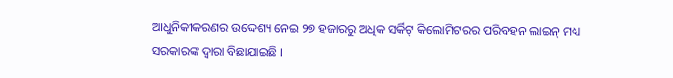ଆଧୁନିକୀକରଣର ଉଦ୍ଦେଶ୍ୟ ନେଇ ୨୭ ହଜାରରୁ ଅଧିକ ସର୍କିଟ୍ କିଲୋମିଟରର ପରିବହନ ଲାଇନ୍ ମଧ୍ୟ ସରକାରଙ୍କ ଦ୍ୱାରା ବିଛାଯାଇଛି ।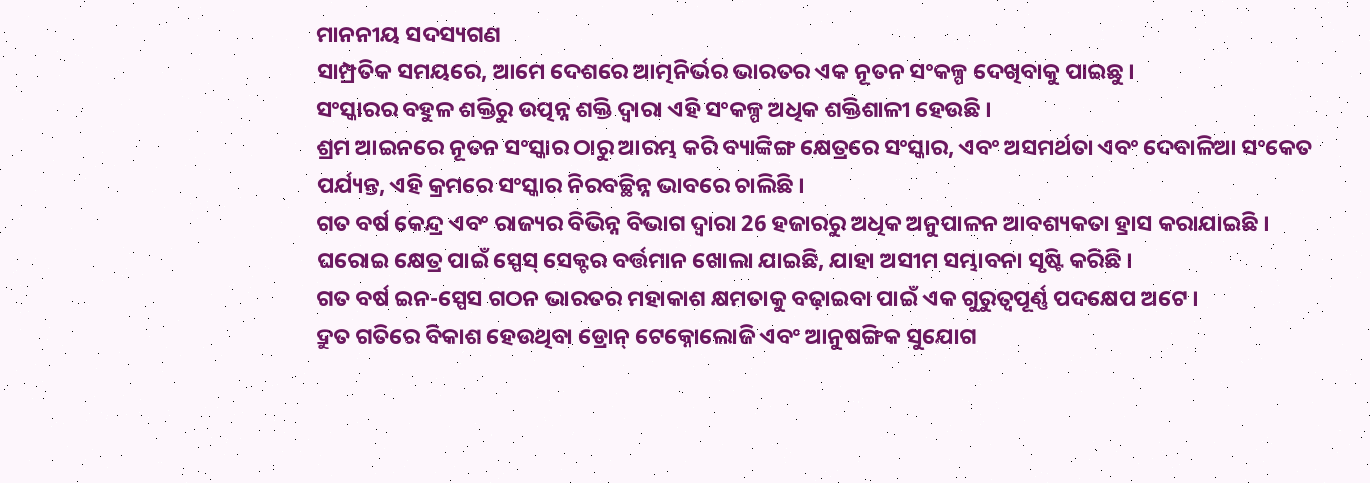ମାନନୀୟ ସଦସ୍ୟଗଣ
ସାମ୍ପ୍ରତିକ ସମୟରେ, ଆମେ ଦେଶରେ ଆତ୍ମନିର୍ଭର ଭାରତର ଏକ ନୂତନ ସଂକଳ୍ପ ଦେଖିବାକୁ ପାଇଛୁ ।
ସଂସ୍କାରର ବହୁଳ ଶକ୍ତିରୁ ଉତ୍ପନ୍ନ ଶକ୍ତି ଦ୍ୱାରା ଏହି ସଂକଳ୍ପ ଅଧିକ ଶକ୍ତିଶାଳୀ ହେଉଛି ।
ଶ୍ରମ ଆଇନରେ ନୂତନ ସଂସ୍କାର ଠାରୁ ଆରମ୍ଭ କରି ବ୍ୟାଙ୍କିଙ୍ଗ କ୍ଷେତ୍ରରେ ସଂସ୍କାର, ଏବଂ ଅସମର୍ଥତା ଏବଂ ଦେବାଳିଆ ସଂକେତ ପର୍ଯ୍ୟନ୍ତ, ଏହି କ୍ରମରେ ସଂସ୍କାର ନିରବଚ୍ଛିନ୍ନ ଭାବରେ ଚାଲିଛି ।
ଗତ ବର୍ଷ କେନ୍ଦ୍ର ଏବଂ ରାଜ୍ୟର ବିଭିନ୍ନ ବିଭାଗ ଦ୍ୱାରା 26 ହଜାରରୁ ଅଧିକ ଅନୁପାଳନ ଆବଶ୍ୟକତା ହ୍ରାସ କରାଯାଇଛି ।
ଘରୋଇ କ୍ଷେତ୍ର ପାଇଁ ସ୍ପେସ୍ ସେକ୍ଟର ବର୍ତ୍ତମାନ ଖୋଲା ଯାଇଛି, ଯାହା ଅସୀମ ସମ୍ଭାବନା ସୃଷ୍ଟି କରିଛି ।
ଗତ ବର୍ଷ ଇନ-ସ୍ପେସ ଗଠନ ଭାରତର ମହାକାଶ କ୍ଷମତାକୁ ବଢ଼ାଇବା ପାଇଁ ଏକ ଗୁରୁତ୍ୱପୂର୍ଣ୍ଣ ପଦକ୍ଷେପ ଅଟେ ।
ଦ୍ରୁତ ଗତିରେ ବିକାଶ ହେଉଥିବା ଡ୍ରୋନ୍ ଟେକ୍ନୋଲୋଜି ଏବଂ ଆନୁଷଙ୍ଗିକ ସୁଯୋଗ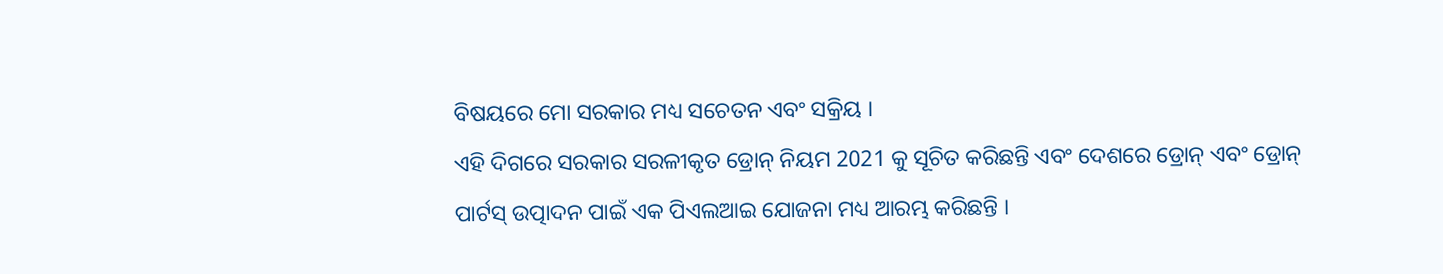ବିଷୟରେ ମୋ ସରକାର ମଧ୍ୟ ସଚେତନ ଏବଂ ସକ୍ରିୟ ।
ଏହି ଦିଗରେ ସରକାର ସରଳୀକୃତ ଡ୍ରୋନ୍ ନିୟମ 2021 କୁ ସୂଚିତ କରିଛନ୍ତି ଏବଂ ଦେଶରେ ଡ୍ରୋନ୍ ଏବଂ ଡ୍ରୋନ୍ ପାର୍ଟସ୍ ଉତ୍ପାଦନ ପାଇଁ ଏକ ପିଏଲଆଇ ଯୋଜନା ମଧ୍ୟ ଆରମ୍ଭ କରିଛନ୍ତି ।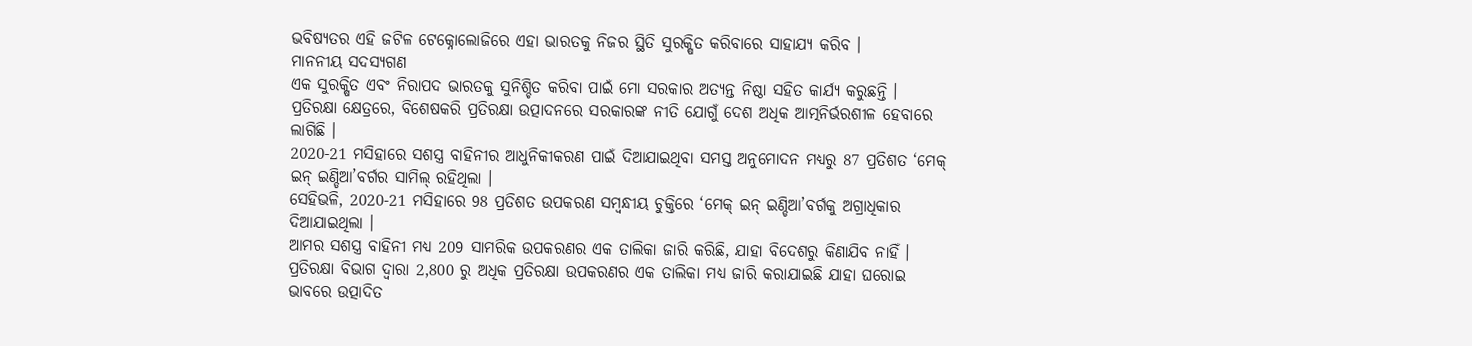ଭବିଷ୍ୟତର ଏହି ଜଟିଳ ଟେକ୍ନୋଲୋଜିରେ ଏହା ଭାରତକୁ ନିଜର ସ୍ଥିତି ସୁରକ୍ଷିତ କରିବାରେ ସାହାଯ୍ୟ କରିବ ।
ମାନନୀୟ ସଦସ୍ୟଗଣ
ଏକ ସୁରକ୍ଷିତ ଏବଂ ନିରାପଦ ଭାରତକୁ ସୁନିଶ୍ଚିତ କରିବା ପାଇଁ ମୋ ସରକାର ଅତ୍ୟନ୍ତ ନିଷ୍ଠା ସହିତ କାର୍ଯ୍ୟ କରୁଛନ୍ତି ।
ପ୍ରତିରକ୍ଷା କ୍ଷେତ୍ରରେ, ବିଶେଷକରି ପ୍ରତିରକ୍ଷା ଉତ୍ପାଦନରେ ସରକାରଙ୍କ ନୀତି ଯୋଗୁଁ ଦେଶ ଅଧିକ ଆତ୍ମନିର୍ଭରଶୀଳ ହେବାରେ ଲାଗିଛି ।
2020-21 ମସିହାରେ ସଶସ୍ତ୍ର ବାହିନୀର ଆଧୁନିକୀକରଣ ପାଇଁ ଦିଆଯାଇଥିବା ସମସ୍ତ ଅନୁମୋଦନ ମଧ୍ୟରୁ 87 ପ୍ରତିଶତ ‘ମେକ୍ ଇନ୍ ଇଣ୍ଡିଆ’ବର୍ଗର ସାମିଲ୍ ରହିଥିଲା ।
ସେହିଭଳି, 2020-21 ମସିହାରେ 98 ପ୍ରତିଶତ ଉପକରଣ ସମ୍ବନ୍ଧୀୟ ଚୁକ୍ତିରେ ‘ମେକ୍ ଇନ୍ ଇଣ୍ଡିଆ’ବର୍ଗକୁ ଅଗ୍ରାଧିକାର ଦିଆଯାଇଥିଲା ।
ଆମର ସଶସ୍ତ୍ର ବାହିନୀ ମଧ୍ୟ 209 ସାମରିକ ଉପକରଣର ଏକ ତାଲିକା ଜାରି କରିଛି, ଯାହା ବିଦେଶରୁ କିଣାଯିବ ନାହିଁ ।
ପ୍ରତିରକ୍ଷା ବିଭାଗ ଦ୍ବାରା 2,800 ରୁ ଅଧିକ ପ୍ରତିରକ୍ଷା ଉପକରଣର ଏକ ତାଲିକା ମଧ୍ୟ ଜାରି କରାଯାଇଛି ଯାହା ଘରୋଇ ଭାବରେ ଉତ୍ପାଦିତ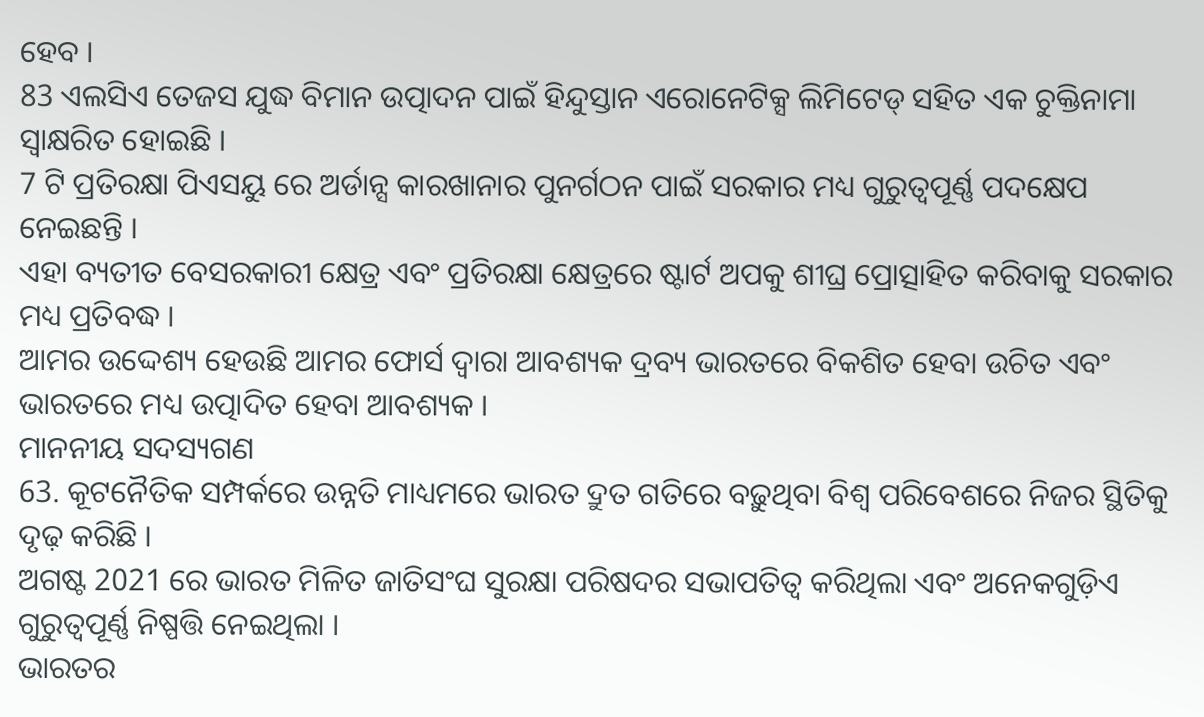ହେବ ।
83 ଏଲସିଏ ତେଜସ ଯୁଦ୍ଧ ବିମାନ ଉତ୍ପାଦନ ପାଇଁ ହିନ୍ଦୁସ୍ତାନ ଏରୋନେଟିକ୍ସ ଲିମିଟେଡ୍ ସହିତ ଏକ ଚୁକ୍ତିନାମା ସ୍ୱାକ୍ଷରିତ ହୋଇଛି ।
7 ଟି ପ୍ରତିରକ୍ଷା ପିଏସୟୁ ରେ ଅର୍ଡାନ୍ସ କାରଖାନାର ପୁନର୍ଗଠନ ପାଇଁ ସରକାର ମଧ୍ୟ ଗୁରୁତ୍ୱପୂର୍ଣ୍ଣ ପଦକ୍ଷେପ ନେଇଛନ୍ତି ।
ଏହା ବ୍ୟତୀତ ବେସରକାରୀ କ୍ଷେତ୍ର ଏବଂ ପ୍ରତିରକ୍ଷା କ୍ଷେତ୍ରରେ ଷ୍ଟାର୍ଟ ଅପକୁ ଶୀଘ୍ର ପ୍ରୋତ୍ସାହିତ କରିବାକୁ ସରକାର ମଧ୍ୟ ପ୍ରତିବଦ୍ଧ ।
ଆମର ଉଦ୍ଦେଶ୍ୟ ହେଉଛି ଆମର ଫୋର୍ସ ଦ୍ୱାରା ଆବଶ୍ୟକ ଦ୍ରବ୍ୟ ଭାରତରେ ବିକଶିତ ହେବା ଉଚିତ ଏବଂ ଭାରତରେ ମଧ୍ୟ ଉତ୍ପାଦିତ ହେବା ଆବଶ୍ୟକ ।
ମାନନୀୟ ସଦସ୍ୟଗଣ
63. କୂଟନୈତିକ ସମ୍ପର୍କରେ ଉନ୍ନତି ମାଧ୍ୟମରେ ଭାରତ ଦ୍ରୁତ ଗତିରେ ବଢ଼ୁଥିବା ବିଶ୍ବ ପରିବେଶରେ ନିଜର ସ୍ଥିତିକୁ ଦୃଢ଼ କରିଛି ।
ଅଗଷ୍ଟ 2021 ରେ ଭାରତ ମିଳିତ ଜାତିସଂଘ ସୁରକ୍ଷା ପରିଷଦର ସଭାପତିତ୍ବ କରିଥିଲା ଏବଂ ଅନେକଗୁଡ଼ିଏ ଗୁରୁତ୍ବପୂର୍ଣ୍ଣ ନିଷ୍ପତ୍ତି ନେଇଥିଲା ।
ଭାରତର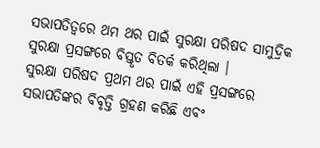ସଭାପତିତ୍ବରେ ଥମ ଥର ପାଇଁ ସୁରକ୍ଷା ପରିଷଦ ସାମୁଦ୍ରିକ ସୁରକ୍ଷା ପ୍ରସଙ୍ଗରେ ବିସ୍ତୃତ ବିତର୍କ କରିଥିଲା ।
ସୁରକ୍ଷା ପରିଷଦ ପ୍ରଥମ ଥର ପାଇଁ ଏହି ପ୍ରସଙ୍ଗରେ ସଭାପତିଙ୍କର ବିବୃତ୍ତି ଗ୍ରହଣ କରିଛି ଏବଂ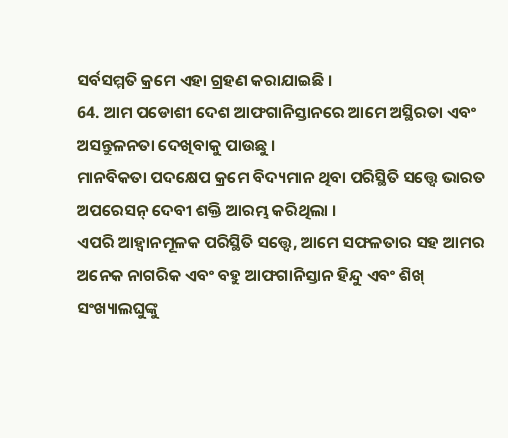ସର୍ବସମ୍ମତି କ୍ରମେ ଏହା ଗ୍ରହଣ କରାଯାଇଛି ।
64. ଆମ ପଡୋଶୀ ଦେଶ ଆଫଗାନିସ୍ତାନରେ ଆମେ ଅସ୍ଥିରତା ଏବଂ ଅସନ୍ତୁଳନତା ଦେଖିବାକୁ ପାଉଛୁ ।
ମାନବିକତା ପଦକ୍ଷେପ କ୍ରମେ ବିଦ୍ୟମାନ ଥିବା ପରିସ୍ଥିତି ସତ୍ତ୍ବେ ଭାରତ ଅପରେସନ୍ ଦେବୀ ଶକ୍ତି ଆରମ୍ଭ କରିଥିଲା ।
ଏପରି ଆହ୍ବାନମୂଳକ ପରିସ୍ଥିତି ସତ୍ତ୍ବେ, ଆମେ ସଫଳତାର ସହ ଆମର ଅନେକ ନାଗରିକ ଏବଂ ବହୁ ଆଫଗାନିସ୍ତାନ ହିନ୍ଦୁ ଏବଂ ଶିଖ୍ ସଂଖ୍ୟାଲଘୁଙ୍କୁ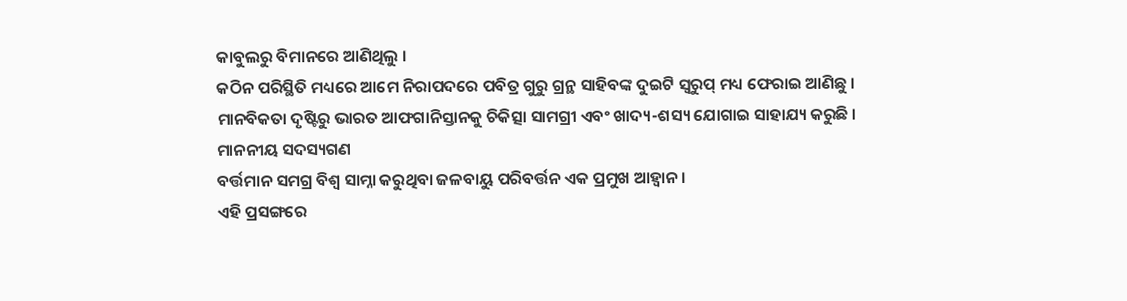କାବୁଲରୁ ବିମାନରେ ଆଣିଥିଲୁ ।
କଠିନ ପରିସ୍ଥିତି ମଧ୍ୟରେ ଆମେ ନିରାପଦରେ ପବିତ୍ର ଗୁରୁ ଗ୍ରନ୍ଥ ସାହିବଙ୍କ ଦୁଇଟି ସ୍ୱରୁପ୍ ମଧ୍ୟ ଫେରାଇ ଆଣିଛୁ ।
ମାନବିକତା ଦୃଷ୍ଟିରୁ ଭାରତ ଆଫଗାନିସ୍ତାନକୁ ଚିକିତ୍ସା ସାମଗ୍ରୀ ଏବଂ ଖାଦ୍ୟ-ଶସ୍ୟ ଯୋଗାଇ ସାହାଯ୍ୟ କରୁଛି ।
ମାନନୀୟ ସଦସ୍ୟଗଣ
ବର୍ତ୍ତମାନ ସମଗ୍ର ବିଶ୍ୱ ସାମ୍ନା କରୁଥିବା ଜଳବାୟୁ ପରିବର୍ତ୍ତନ ଏକ ପ୍ରମୁଖ ଆହ୍ବାନ ।
ଏହି ପ୍ରସଙ୍ଗରେ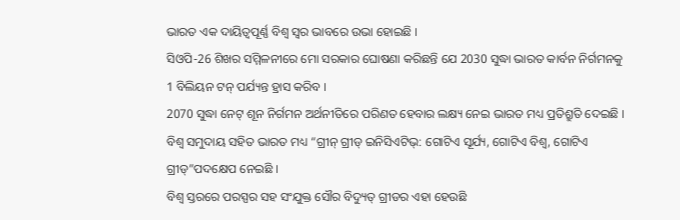ଭାରତ ଏକ ଦାୟିତ୍ବପୂର୍ଣ୍ଣ ବିଶ୍ୱ ସ୍ୱର ଭାବରେ ଉଭା ହୋଇଛି ।
ସିଓପି-26 ଶିଖର ସମ୍ମିଳନୀରେ ମୋ ସରକାର ଘୋଷଣା କରିଛନ୍ତି ଯେ 2030 ସୁଦ୍ଧା ଭାରତ କାର୍ବନ ନିର୍ଗମନକୁ 1 ବିଲିୟନ ଟନ୍ ପର୍ଯ୍ୟନ୍ତ ହ୍ରାସ କରିବ ।
2070 ସୁଦ୍ଧା ନେଟ୍ ଶୂନ ନିର୍ଗମନ ଅର୍ଥନୀତିରେ ପରିଣତ ହେବାର ଲକ୍ଷ୍ୟ ନେଇ ଭାରତ ମଧ୍ୟ ପ୍ରତିଶ୍ରୁତି ଦେଇଛି ।
ବିଶ୍ବ ସମୁଦାୟ ସହିତ ଭାରତ ମଧ୍ୟ “ଗ୍ରୀନ୍ ଗ୍ରୀଡ୍ ଇନିସିଏଟିଭ୍: ଗୋଟିଏ ସୂର୍ଯ୍ୟ, ଗୋଟିଏ ବିଶ୍ୱ, ଗୋଟିଏ ଗ୍ରୀଡ୍”ପଦକ୍ଷେପ ନେଇଛି ।
ବିଶ୍ବ ସ୍ତରରେ ପରସ୍ପର ସହ ସଂଯୁକ୍ତ ସୌର ବିଦ୍ୟୁତ୍ ଗ୍ରୀଡର ଏହା ହେଉଛି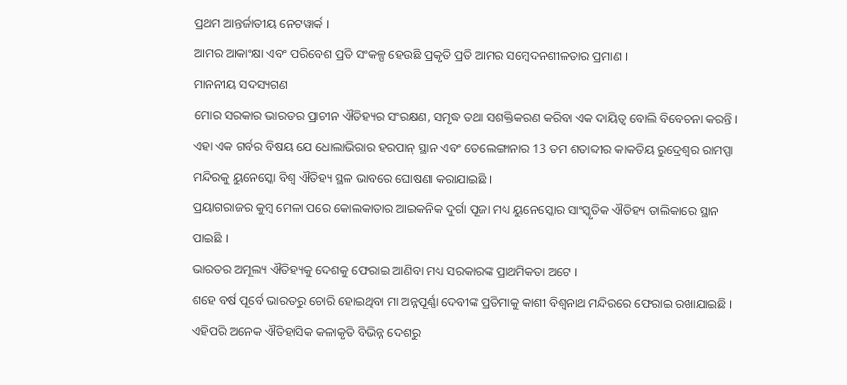ପ୍ରଥମ ଆନ୍ତର୍ଜାତୀୟ ନେଟୱାର୍କ ।
ଆମର ଆକାଂକ୍ଷା ଏବଂ ପରିବେଶ ପ୍ରତି ସଂକଳ୍ପ ହେଉଛି ପ୍ରକୃତି ପ୍ରତି ଆମର ସମ୍ବେଦନଶୀଳତାର ପ୍ରମାଣ ।
ମାନନୀୟ ସଦସ୍ୟଗଣ
ମୋର ସରକାର ଭାରତର ପ୍ରାଚୀନ ଐତିହ୍ୟର ସଂରକ୍ଷଣ, ସମୃଦ୍ଧ ତଥା ସଶକ୍ତିକରଣ କରିବା ଏକ ଦାୟିତ୍ବ ବୋଲି ବିବେଚନା କରନ୍ତି ।
ଏହା ଏକ ଗର୍ବର ବିଷୟ ଯେ ଧୋଲାଭିରାର ହରପାନ୍ ସ୍ଥାନ ଏବଂ ତେଲେଙ୍ଗାନାର 13 ତମ ଶତାବ୍ଦୀର କାକତିୟ ରୁଦ୍ରେଶ୍ବର ରାମପ୍ପା ମନ୍ଦିରକୁ ୟୁନେସ୍କୋ ବିଶ୍ୱ ଐତିହ୍ୟ ସ୍ଥଳ ଭାବରେ ଘୋଷଣା କରାଯାଇଛି ।
ପ୍ରୟାଗରାଜର କୁମ୍ବ ମେଳା ପରେ କୋଲକାତାର ଆଇକନିକ ଦୁର୍ଗା ପୂଜା ମଧ୍ୟ ୟୁନେସ୍କୋର ସାଂସ୍କୃତିକ ଐତିହ୍ୟ ତାଲିକାରେ ସ୍ଥାନ ପାଇଛି ।
ଭାରତର ଅମୂଲ୍ୟ ଐତିହ୍ୟକୁ ଦେଶକୁ ଫେରାଇ ଆଣିବା ମଧ୍ୟ ସରକାରଙ୍କ ପ୍ରାଥମିକତା ଅଟେ ।
ଶହେ ବର୍ଷ ପୂର୍ବେ ଭାରତରୁ ଚୋରି ହୋଇଥିବା ମା ଅନ୍ନପୂର୍ଣ୍ଣା ଦେବୀଙ୍କ ପ୍ରତିମାକୁ କାଶୀ ବିଶ୍ୱନାଥ ମନ୍ଦିରରେ ଫେରାଇ ରଖାଯାଇଛି ।
ଏହିପରି ଅନେକ ଐତିହାସିକ କଳାକୃତି ବିଭିନ୍ନ ଦେଶରୁ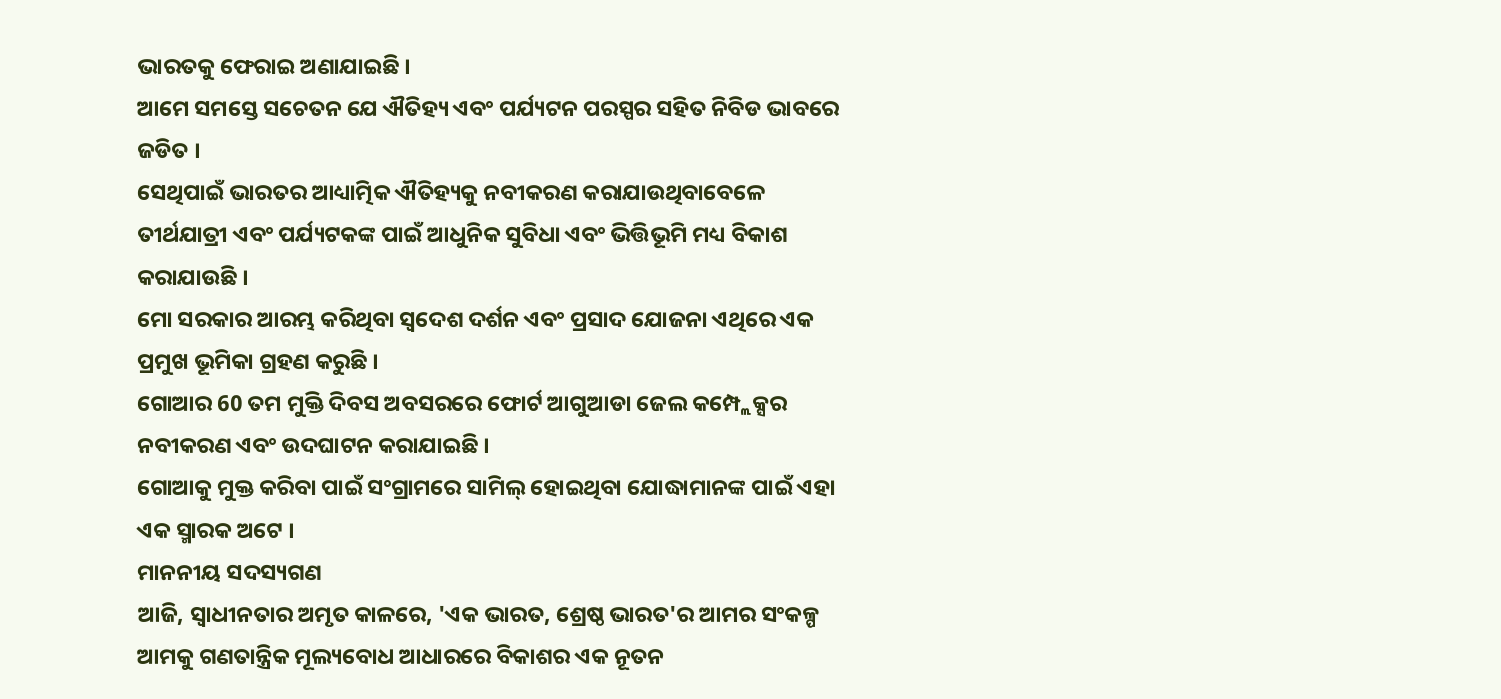ଭାରତକୁ ଫେରାଇ ଅଣାଯାଇଛି ।
ଆମେ ସମସ୍ତେ ସଚେତନ ଯେ ଐତିହ୍ୟ ଏବଂ ପର୍ଯ୍ୟଟନ ପରସ୍ପର ସହିତ ନିବିଡ ଭାବରେ ଜଡିତ ।
ସେଥିପାଇଁ ଭାରତର ଆଧ୍ୟାତ୍ମିକ ଐତିହ୍ୟକୁ ନବୀକରଣ କରାଯାଉଥିବାବେଳେ ତୀର୍ଥଯାତ୍ରୀ ଏବଂ ପର୍ଯ୍ୟଟକଙ୍କ ପାଇଁ ଆଧୁନିକ ସୁବିଧା ଏବଂ ଭିତ୍ତିଭୂମି ମଧ୍ୟ ବିକାଶ କରାଯାଉଛି ।
ମୋ ସରକାର ଆରମ୍ଭ କରିଥିବା ସ୍ବଦେଶ ଦର୍ଶନ ଏବଂ ପ୍ରସାଦ ଯୋଜନା ଏଥିରେ ଏକ ପ୍ରମୁଖ ଭୂମିକା ଗ୍ରହଣ କରୁଛି ।
ଗୋଆର 60 ତମ ମୁକ୍ତି ଦିବସ ଅବସରରେ ଫୋର୍ଟ ଆଗୁଆଡା ଜେଲ କମ୍ପ୍ଲେକ୍ସର ନବୀକରଣ ଏବଂ ଉଦଘାଟନ କରାଯାଇଛି ।
ଗୋଆକୁ ମୁକ୍ତ କରିବା ପାଇଁ ସଂଗ୍ରାମରେ ସାମିଲ୍ ହୋଇଥିବା ଯୋଦ୍ଧାମାନଙ୍କ ପାଇଁ ଏହା ଏକ ସ୍ମାରକ ଅଟେ ।
ମାନନୀୟ ସଦସ୍ୟଗଣ
ଆଜି, ସ୍ୱାଧୀନତାର ଅମୃତ କାଳରେ, 'ଏକ ଭାରତ, ଶ୍ରେଷ୍ଠ ଭାରତ'ର ଆମର ସଂକଳ୍ପ ଆମକୁ ଗଣତାନ୍ତ୍ରିକ ମୂଲ୍ୟବୋଧ ଆଧାରରେ ବିକାଶର ଏକ ନୂତନ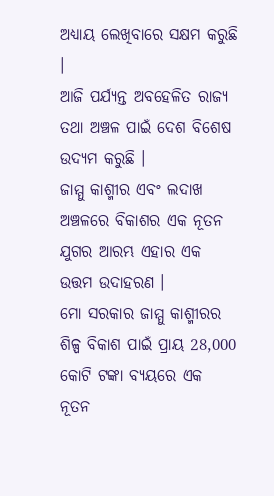ଅଧ୍ୟାୟ ଲେଖିବାରେ ସକ୍ଷମ କରୁଛି ।
ଆଜି ପର୍ଯ୍ୟନ୍ତ ଅବହେଳିତ ରାଜ୍ୟ ତଥା ଅଞ୍ଚଳ ପାଇଁ ଦେଶ ବିଶେଷ ଉଦ୍ୟମ କରୁଛି ।
ଜାମ୍ମୁ କାଶ୍ମୀର ଏବଂ ଲଦାଖ ଅଞ୍ଚଳରେ ବିକାଶର ଏକ ନୂତନ ଯୁଗର ଆରମ୍ଭ ଏହାର ଏକ ଉତ୍ତମ ଉଦାହରଣ ।
ମୋ ସରକାର ଜାମ୍ମୁ କାଶ୍ମୀରର ଶିଳ୍ପ ବିକାଶ ପାଇଁ ପ୍ରାୟ 28,000 କୋଟି ଟଙ୍କା ବ୍ୟୟରେ ଏକ ନୂତନ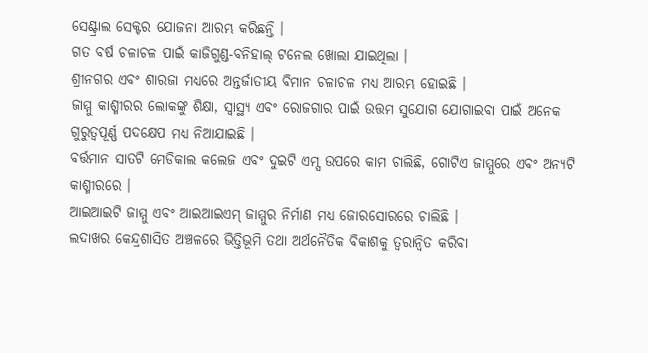ସେଣ୍ଟ୍ରାଲ ସେକ୍ଟର ଯୋଜନା ଆରମ୍ଭ କରିଛନ୍ତି ।
ଗତ ବର୍ଷ ଚଳାଚଳ ପାଇଁ କାଜିଗୁଣ୍ଡ-ବନିହାଲ୍ ଟନେଲ ଖୋଲା ଯାଇଥିଲା ।
ଶ୍ରୀନଗର ଏବଂ ଶାରଜା ମଧ୍ୟରେ ଅନ୍ତର୍ଜାତୀୟ ବିମାନ ଚଳାଚଳ ମଧ୍ୟ ଆରମ୍ଭ ହୋଇଛି ।
ଜାମ୍ମୁ କାଶ୍ମୀରର ଲୋକଙ୍କୁ ଶିକ୍ଷା, ସ୍ୱାସ୍ଥ୍ୟ ଏବଂ ରୋଜଗାର ପାଇଁ ଉତ୍ତମ ସୁଯୋଗ ଯୋଗାଇବା ପାଇଁ ଅନେକ ଗୁରୁତ୍ୱପୂର୍ଣ୍ଣ ପଦକ୍ଷେପ ମଧ୍ୟ ନିଆଯାଇଛି ।
ବର୍ତ୍ତମାନ ସାତଟି ମେଡିକାଲ କଲେଜ ଏବଂ ଦୁଇଟି ଏମ୍ସ ଉପରେ କାମ ଚାଲିଛି, ଗୋଟିଏ ଜାମ୍ମୁରେ ଏବଂ ଅନ୍ୟଟି କାଶ୍ମୀରରେ ।
ଆଇଆଇଟି ଜାମ୍ମୁ ଏବଂ ଆଇଆଇଏମ୍ ଜାମ୍ମୁର ନିର୍ମାଣ ମଧ୍ୟ ଜୋରସୋରରେ ଚାଲିଛି ।
ଲଦାଖର କେନ୍ଦ୍ରଶାସିତ ଅଞ୍ଚଳରେ ଭିତ୍ତିଭୂମି ତଥା ଅର୍ଥନୈତିକ ବିକାଶକୁ ତ୍ୱରାନ୍ୱିତ କରିବା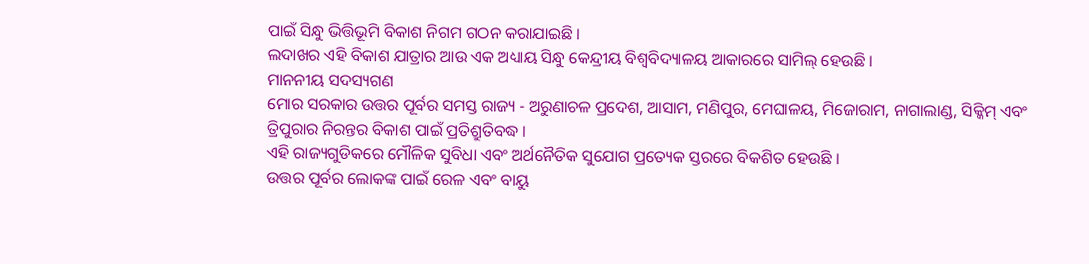ପାଇଁ ସିନ୍ଧୁ ଭିତ୍ତିଭୂମି ବିକାଶ ନିଗମ ଗଠନ କରାଯାଇଛି ।
ଲଦାଖର ଏହି ବିକାଶ ଯାତ୍ରାର ଆଉ ଏକ ଅଧ୍ୟାୟ ସିନ୍ଧୁ କେନ୍ଦ୍ରୀୟ ବିଶ୍ୱବିଦ୍ୟାଳୟ ଆକାରରେ ସାମିଲ୍ ହେଉଛି ।
ମାନନୀୟ ସଦସ୍ୟଗଣ
ମୋର ସରକାର ଉତ୍ତର ପୂର୍ବର ସମସ୍ତ ରାଜ୍ୟ - ଅରୁଣାଚଳ ପ୍ରଦେଶ, ଆସାମ, ମଣିପୁର, ମେଘାଳୟ, ମିଜୋରାମ, ନାଗାଲାଣ୍ଡ, ସିକ୍କିମ୍ ଏବଂ ତ୍ରିପୁରାର ନିରନ୍ତର ବିକାଶ ପାଇଁ ପ୍ରତିଶ୍ରୁତିବଦ୍ଧ ।
ଏହି ରାଜ୍ୟଗୁଡିକରେ ମୌଳିକ ସୁବିଧା ଏବଂ ଅର୍ଥନୈତିକ ସୁଯୋଗ ପ୍ରତ୍ୟେକ ସ୍ତରରେ ବିକଶିତ ହେଉଛି ।
ଉତ୍ତର ପୂର୍ବର ଲୋକଙ୍କ ପାଇଁ ରେଳ ଏବଂ ବାୟୁ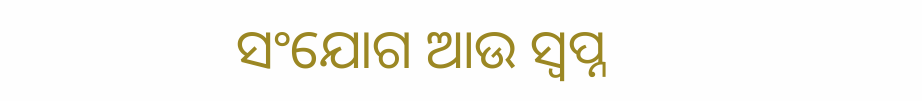ସଂଯୋଗ ଆଉ ସ୍ୱପ୍ନ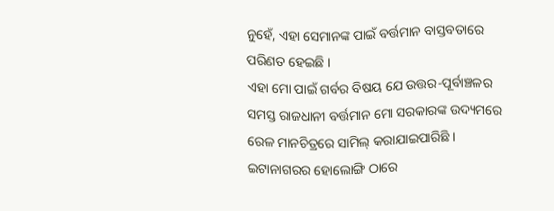ନୁହେଁ, ଏହା ସେମାନଙ୍କ ପାଇଁ ବର୍ତ୍ତମାନ ବାସ୍ତବତାରେ ପରିଣତ ହେଇଛି ।
ଏହା ମୋ ପାଇଁ ଗର୍ବର ବିଷୟ ଯେ ଉତ୍ତର-ପୂର୍ବାଞ୍ଚଳର ସମସ୍ତ ରାଜଧାନୀ ବର୍ତ୍ତମାନ ମୋ ସରକାରଙ୍କ ଉଦ୍ୟମରେ ରେଳ ମାନଚିତ୍ରରେ ସାମିଲ୍ କରାଯାଇପାରିଛି ।
ଇଟାନାଗରର ହୋଲୋଙ୍ଗି ଠାରେ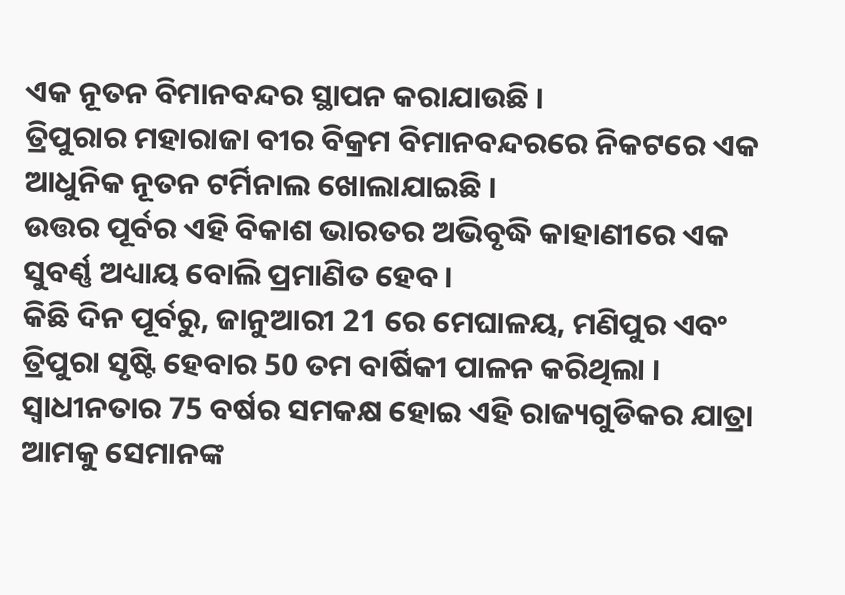ଏକ ନୂତନ ବିମାନବନ୍ଦର ସ୍ଥାପନ କରାଯାଉଛି ।
ତ୍ରିପୁରାର ମହାରାଜା ବୀର ବିକ୍ରମ ବିମାନବନ୍ଦରରେ ନିକଟରେ ଏକ ଆଧୁନିକ ନୂତନ ଟର୍ମିନାଲ ଖୋଲାଯାଇଛି ।
ଉତ୍ତର ପୂର୍ବର ଏହି ବିକାଶ ଭାରତର ଅଭିବୃଦ୍ଧି କାହାଣୀରେ ଏକ ସୁବର୍ଣ୍ଣ ଅଧ୍ୟାୟ ବୋଲି ପ୍ରମାଣିତ ହେବ ।
କିଛି ଦିନ ପୂର୍ବରୁ, ଜାନୁଆରୀ 21 ରେ ମେଘାଳୟ, ମଣିପୁର ଏବଂ ତ୍ରିପୁରା ସୃଷ୍ଟି ହେବାର 50 ତମ ବାର୍ଷିକୀ ପାଳନ କରିଥିଲା ।
ସ୍ୱାଧୀନତାର 75 ବର୍ଷର ସମକକ୍ଷ ହୋଇ ଏହି ରାଜ୍ୟଗୁଡିକର ଯାତ୍ରା ଆମକୁ ସେମାନଙ୍କ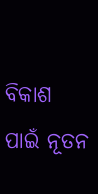ବିକାଶ ପାଇଁ ନୂତନ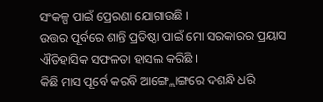ସଂକଳ୍ପ ପାଇଁ ପ୍ରେରଣା ଯୋଗାଉଛି ।
ଉତ୍ତର ପୂର୍ବରେ ଶାନ୍ତି ପ୍ରତିଷ୍ଠା ପାଇଁ ମୋ ସରକାରର ପ୍ରୟାସ ଐତିହାସିକ ସଫଳତା ହାସଲ କରିଛି ।
କିଛି ମାସ ପୂର୍ବେ କରବି ଆଙ୍ଗ୍ଲୋଙ୍ଗରେ ଦଶନ୍ଧି ଧରି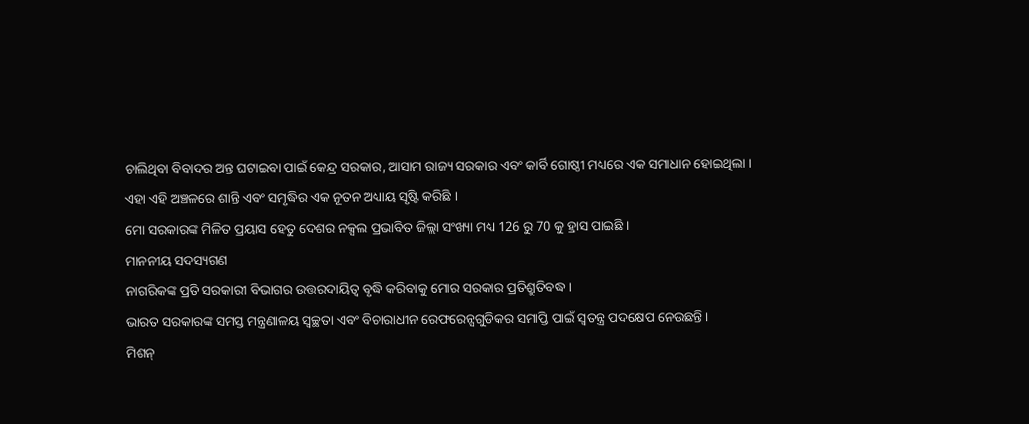ଚାଲିଥିବା ବିବାଦର ଅନ୍ତ ଘଟାଇବା ପାଇଁ କେନ୍ଦ୍ର ସରକାର, ଆସାମ ରାଜ୍ୟ ସରକାର ଏବଂ କାର୍ବି ଗୋଷ୍ଠୀ ମଧ୍ୟରେ ଏକ ସମାଧାନ ହୋଇଥିଲା ।
ଏହା ଏହି ଅଞ୍ଚଳରେ ଶାନ୍ତି ଏବଂ ସମୃଦ୍ଧିର ଏକ ନୂତନ ଅଧ୍ୟାୟ ସୃଷ୍ଟି କରିଛି ।
ମୋ ସରକାରଙ୍କ ମିଳିତ ପ୍ରୟାସ ହେତୁ ଦେଶର ନକ୍ସଲ ପ୍ରଭାବିତ ଜିଲ୍ଲା ସଂଖ୍ୟା ମଧ୍ୟ 126 ରୁ 70 କୁ ହ୍ରାସ ପାଇଛି ।
ମାନନୀୟ ସଦସ୍ୟଗଣ
ନାଗରିକଙ୍କ ପ୍ରତି ସରକାରୀ ବିଭାଗର ଉତ୍ତରଦାୟିତ୍ୱ ବୃଦ୍ଧି କରିବାକୁ ମୋର ସରକାର ପ୍ରତିଶ୍ରୁତିବଦ୍ଧ ।
ଭାରତ ସରକାରଙ୍କ ସମସ୍ତ ମନ୍ତ୍ରଣାଳୟ ସ୍ୱଚ୍ଛତା ଏବଂ ବିଚାରାଧୀନ ରେଫରେନ୍ସଗୁଡିକର ସମାପ୍ତି ପାଇଁ ସ୍ୱତନ୍ତ୍ର ପଦକ୍ଷେପ ନେଉଛନ୍ତି ।
ମିଶନ୍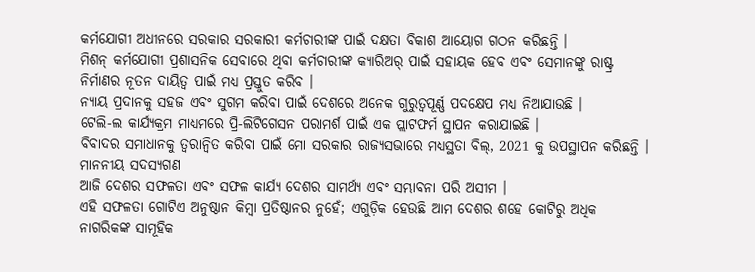କର୍ମଯୋଗୀ ଅଧୀନରେ ସରକାର ସରକାରୀ କର୍ମଚାରୀଙ୍କ ପାଇଁ ଦକ୍ଷତା ବିକାଶ ଆୟୋଗ ଗଠନ କରିଛନ୍ତି ।
ମିଶନ୍ କର୍ମଯୋଗୀ ପ୍ରଶାସନିକ ସେବାରେ ଥିବା କର୍ମଚାରୀଙ୍କ କ୍ୟାରିଅର୍ ପାଇଁ ସହାୟକ ହେବ ଏବଂ ସେମାନଙ୍କୁ ରାଷ୍ଟ୍ର ନିର୍ମାଣର ନୂତନ ଦାୟିତ୍ବ ପାଇଁ ମଧ୍ୟ ପ୍ରସ୍ତୁତ କରିବ ।
ନ୍ୟାୟ ପ୍ରଦାନକୁ ସହଜ ଏବଂ ସୁଗମ କରିବା ପାଇଁ ଦେଶରେ ଅନେକ ଗୁରୁତ୍ୱପୂର୍ଣ୍ଣ ପଦକ୍ଷେପ ମଧ୍ୟ ନିଆଯାଉଛି ।
ଟେଲି-ଲ କାର୍ଯ୍ୟକ୍ରମ ମାଧ୍ୟମରେ ପ୍ରି-ଲିଟିଗେସନ ପରାମର୍ଶ ପାଇଁ ଏକ ପ୍ଲାଟଫର୍ମ ସ୍ଥାପନ କରାଯାଇଛି ।
ବିବାଦର ସମାଧାନକୁ ତ୍ୱରାନ୍ୱିତ କରିବା ପାଇଁ ମୋ ସରକାର ରାଜ୍ୟସଭାରେ ମଧ୍ୟସ୍ଥତା ବିଲ୍, 2021 କୁ ଉପସ୍ଥାପନ କରିଛନ୍ତି ।
ମାନନୀୟ ସଦସ୍ୟଗଣ
ଆଜି ଦେଶର ସଫଳତା ଏବଂ ସଫଳ କାର୍ଯ୍ୟ ଦେଶର ସାମର୍ଥ୍ୟ ଏବଂ ସମ୍ଭାବନା ପରି ଅସୀମ ।
ଏହି ସଫଳତା ଗୋଟିଏ ଅନୁଷ୍ଠାନ କିମ୍ବା ପ୍ରତିଷ୍ଠାନର ନୁହେଁ; ଏଗୁଡ଼ିକ ହେଉଛି ଆମ ଦେଶର ଶହେ କୋଟିରୁ ଅଧିକ ନାଗରିକଙ୍କ ସାମୂହିକ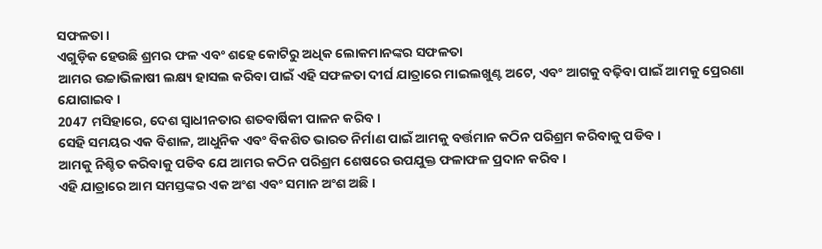ସଫଳତା ।
ଏଗୁଡ଼ିକ ହେଉଛି ଶ୍ରମର ଫଳ ଏବଂ ଶହେ କୋଟିରୁ ଅଧିକ ଲୋକମାନଙ୍କର ସଫଳତା
ଆମର ଉଚ୍ଚାଭିଳାଷୀ ଲକ୍ଷ୍ୟ ହାସଲ କରିବା ପାଇଁ ଏହି ସଫଳତା ଦୀର୍ଘ ଯାତ୍ରାରେ ମାଇଲଖୁଣ୍ଟ ଅଟେ, ଏବଂ ଆଗକୁ ବଢ଼ିବା ପାଇଁ ଆମକୁ ପ୍ରେରଣା ଯୋଗାଇବ ।
2047 ମସିହାରେ, ଦେଶ ସ୍ୱାଧୀନତାର ଶତବାର୍ଷିକୀ ପାଳନ କରିବ ।
ସେହି ସମୟର ଏକ ବିଶାଳ, ଆଧୁନିକ ଏବଂ ବିକଶିତ ଭାରତ ନିର୍ମାଣ ପାଇଁ ଆମକୁ ବର୍ତ୍ତମାନ କଠିନ ପରିଶ୍ରମ କରିବାକୁ ପଡିବ ।
ଆମକୁ ନିଶ୍ଚିତ କରିବାକୁ ପଡିବ ଯେ ଆମର କଠିନ ପରିଶ୍ରମ ଶେଷରେ ଉପଯୁକ୍ତ ଫଳାଫଳ ପ୍ରଦାନ କରିବ ।
ଏହି ଯାତ୍ରାରେ ଆମ ସମସ୍ତଙ୍କର ଏକ ଅଂଶ ଏବଂ ସମାନ ଅଂଶ ଅଛି ।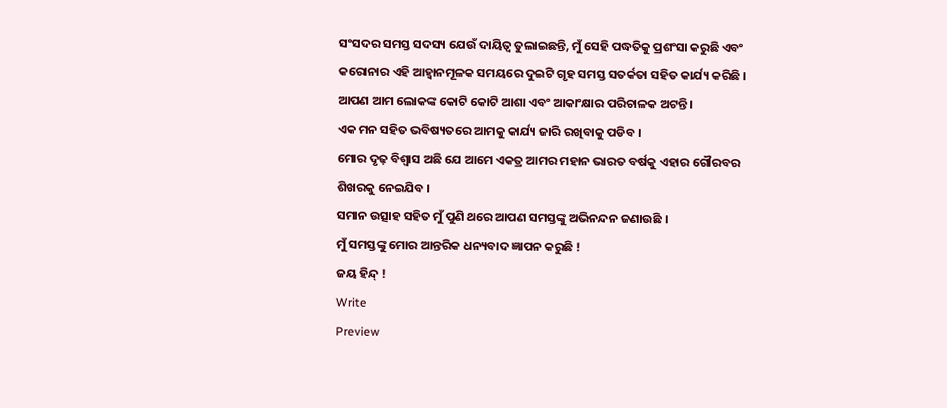ସଂସଦର ସମସ୍ତ ସଦସ୍ୟ ଯେଉଁ ଦାୟିତ୍ବ ତୁଲାଇଛନ୍ତି, ମୁଁ ସେହି ପଦ୍ଧତିକୁ ପ୍ରଶଂସା କରୁଛି ଏବଂ କରୋନାର ଏହି ଆହ୍ବାନମୂଳକ ସମୟରେ ଦୁଇଟି ଗୃହ ସମସ୍ତ ସତର୍କତା ସହିତ କାର୍ଯ୍ୟ କରିଛି ।
ଆପଣ ଆମ ଲୋକଙ୍କ କୋଟି କୋଟି ଆଶା ଏବଂ ଆକାଂକ୍ଷାର ପରିଚାଳକ ଅଟନ୍ତି ।
ଏକ ମନ ସହିତ ଭବିଷ୍ୟତରେ ଆମକୁ କାର୍ଯ୍ୟ ଜାରି ରଖିବାକୁ ପଡିବ ।
ମୋର ଦୃଢ଼ ବିଶ୍ୱାସ ଅଛି ଯେ ଆମେ ଏକତ୍ର ଆମର ମହାନ ଭାରତ ବର୍ଷକୁ ଏହାର ଗୌରବର ଶିଖରକୁ ନେଇଯିବ ।
ସମାନ ଉତ୍ସାହ ସହିତ ମୁଁ ପୁଣି ଥରେ ଆପଣ ସମସ୍ତଙ୍କୁ ଅଭିନନ୍ଦନ ଜଣାଉଛି ।
ମୁଁ ସମସ୍ତଙ୍କୁ ମୋର ଆନ୍ତରିକ ଧନ୍ୟବାଦ ଜ୍ଞାପନ କରୁଛି !
ଜୟ ହିନ୍ଦ୍ !
Write
Preview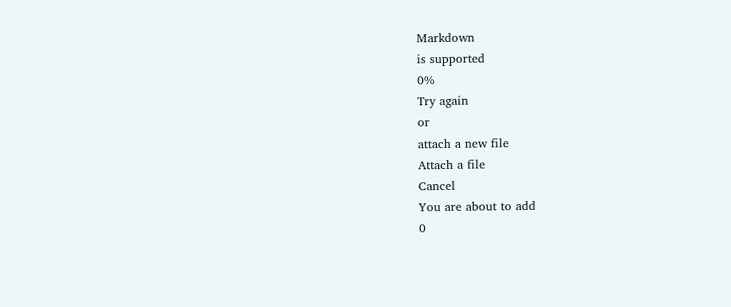Markdown
is supported
0%
Try again
or
attach a new file
Attach a file
Cancel
You are about to add
0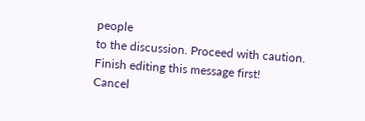people
to the discussion. Proceed with caution.
Finish editing this message first!
Cancel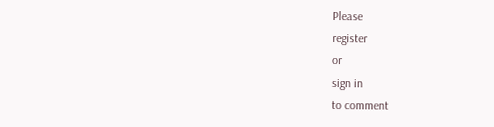Please
register
or
sign in
to comment